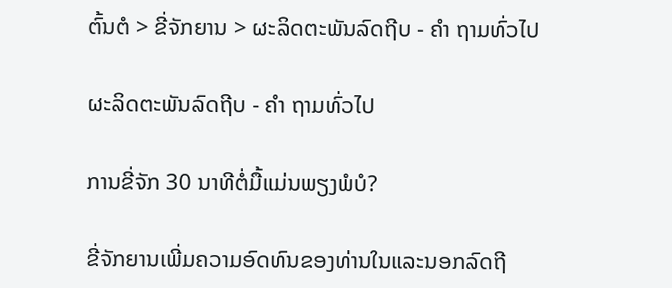ຕົ້ນຕໍ > ຂີ່ຈັກຍານ > ຜະລິດຕະພັນລົດຖີບ - ຄຳ ຖາມທົ່ວໄປ

ຜະລິດຕະພັນລົດຖີບ - ຄຳ ຖາມທົ່ວໄປ

ການຂີ່ຈັກ 30 ນາທີຕໍ່ມື້ແມ່ນພຽງພໍບໍ?

ຂີ່ຈັກຍານເພີ່ມຄວາມອົດທົນຂອງທ່ານໃນແລະນອກລົດຖີ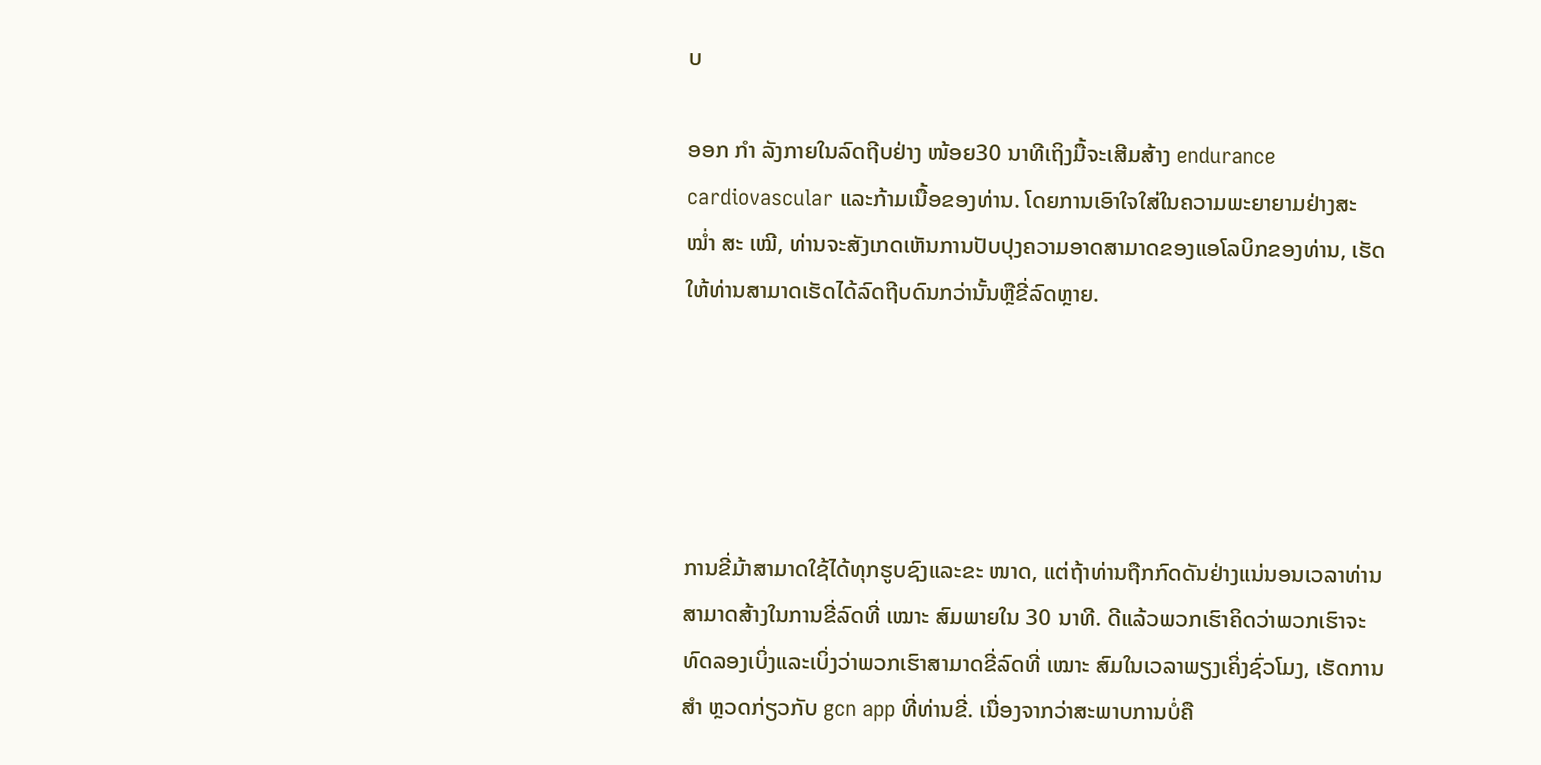ບ

ອອກ ກຳ ລັງກາຍໃນລົດຖີບຢ່າງ ໜ້ອຍ30 ນາທີເຖິງມື້ຈະເສີມສ້າງ endurance cardiovascular ແລະກ້າມເນື້ອຂອງທ່ານ. ໂດຍການເອົາໃຈໃສ່ໃນຄວາມພະຍາຍາມຢ່າງສະ ໝໍ່າ ສະ ເໝີ, ທ່ານຈະສັງເກດເຫັນການປັບປຸງຄວາມອາດສາມາດຂອງແອໂລບິກຂອງທ່ານ, ເຮັດໃຫ້ທ່ານສາມາດເຮັດໄດ້ລົດຖີບດົນກວ່ານັ້ນຫຼືຂີ່ລົດຫຼາຍ.





ການຂີ່ມ້າສາມາດໃຊ້ໄດ້ທຸກຮູບຊົງແລະຂະ ໜາດ, ແຕ່ຖ້າທ່ານຖືກກົດດັນຢ່າງແນ່ນອນເວລາທ່ານສາມາດສ້າງໃນການຂີ່ລົດທີ່ ເໝາະ ສົມພາຍໃນ 30 ນາທີ. ດີແລ້ວພວກເຮົາຄິດວ່າພວກເຮົາຈະທົດລອງເບິ່ງແລະເບິ່ງວ່າພວກເຮົາສາມາດຂີ່ລົດທີ່ ເໝາະ ສົມໃນເວລາພຽງເຄິ່ງຊົ່ວໂມງ, ເຮັດການ ສຳ ຫຼວດກ່ຽວກັບ gcn app ທີ່ທ່ານຂີ່. ເນື່ອງຈາກວ່າສະພາບການບໍ່ຄື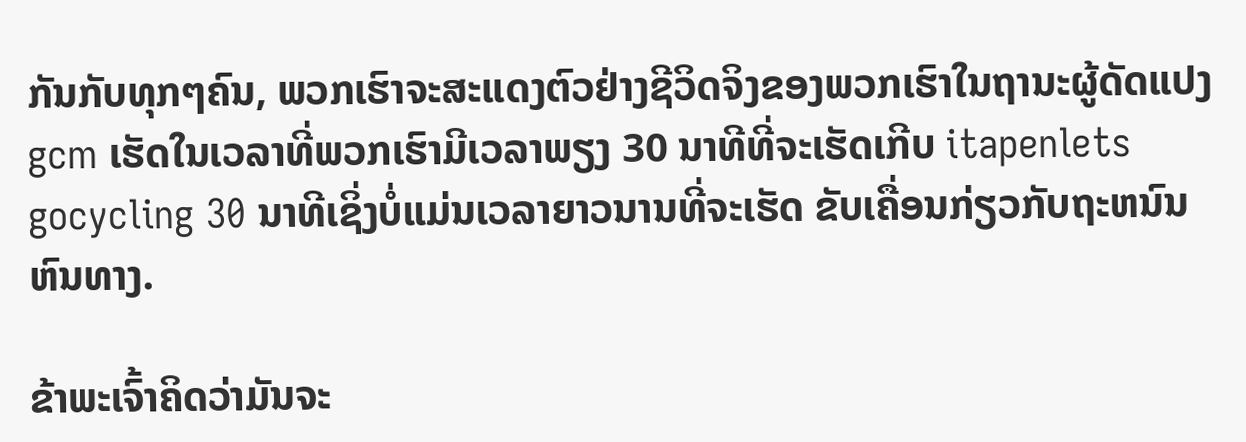ກັນກັບທຸກໆຄົນ, ພວກເຮົາຈະສະແດງຕົວຢ່າງຊີວິດຈິງຂອງພວກເຮົາໃນຖານະຜູ້ດັດແປງ gcm ເຮັດໃນເວລາທີ່ພວກເຮົາມີເວລາພຽງ 30 ນາທີທີ່ຈະເຮັດເກີບ itapenlets gocycling 30 ນາທີເຊິ່ງບໍ່ແມ່ນເວລາຍາວນານທີ່ຈະເຮັດ ຂັບເຄື່ອນກ່ຽວກັບຖະຫນົນຫົນທາງ.

ຂ້າພະເຈົ້າຄິດວ່າມັນຈະ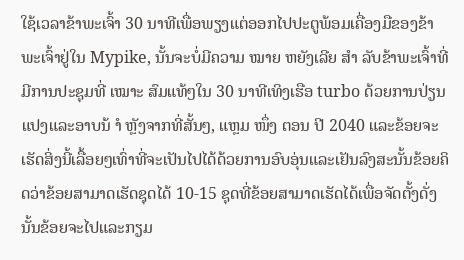ໃຊ້ເວລາຂ້າພະເຈົ້າ 30 ນາທີເພື່ອພຽງແຕ່ອອກໄປປະຕູພ້ອມເຄື່ອງມືຂອງຂ້າພະເຈົ້າຢູ່ໃນ Mypike, ນັ້ນຈະບໍ່ມີຄວາມ ໝາຍ ຫຍັງເລີຍ ສຳ ລັບຂ້າພະເຈົ້າທີ່ມີການປະຊຸມທີ່ ເໝາະ ສົມແທ້ໆໃນ 30 ນາທີເທິງເຮືອ turbo ດ້ວຍການປ່ຽນແປງແລະອາບນ້ ຳ ຫຼັງຈາກທີ່ສັ້ນໆ, ແຫຼມ ໜຶ່ງ ຕອນ ປີ 2040 ແລະຂ້ອຍຈະເຮັດສິ່ງນີ້ເລື້ອຍໆເທົ່າທີ່ຈະເປັນໄປໄດ້ດ້ວຍການອົບອຸ່ນແລະເຢັນລົງສະນັ້ນຂ້ອຍຄິດວ່າຂ້ອຍສາມາດເຮັດຊຸດໄດ້ 10-15 ຊຸດທີ່ຂ້ອຍສາມາດເຮັດໄດ້ເພື່ອຈັດຕັ້ງດັ່ງນັ້ນຂ້ອຍຈະໄປແລະກຽມ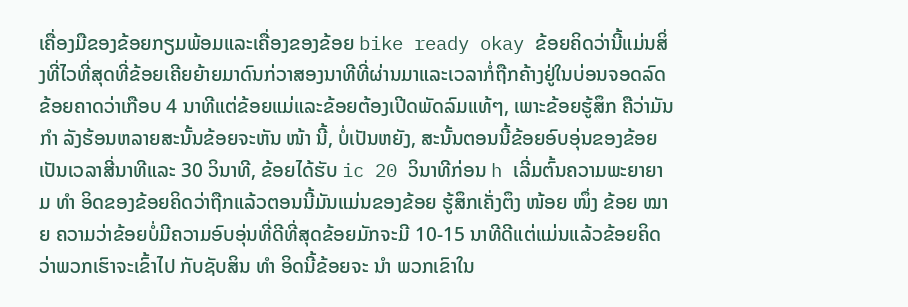ເຄື່ອງມືຂອງຂ້ອຍກຽມພ້ອມແລະເຄື່ອງຂອງຂ້ອຍ bike ready okay ຂ້ອຍຄິດວ່ານີ້ແມ່ນສິ່ງທີ່ໄວທີ່ສຸດທີ່ຂ້ອຍເຄີຍຍ້າຍມາດົນກ່ວາສອງນາທີທີ່ຜ່ານມາແລະເວລາກໍ່ຖືກຄ້າງຢູ່ໃນບ່ອນຈອດລົດຂ້ອຍຄາດວ່າເກືອບ 4 ນາທີແຕ່ຂ້ອຍແມ່ແລະຂ້ອຍຕ້ອງເປີດພັດລົມແທ້ໆ, ເພາະຂ້ອຍຮູ້ສຶກ ຄືວ່າມັນ ກຳ ລັງຮ້ອນຫລາຍສະນັ້ນຂ້ອຍຈະຫັນ ໜ້າ ນີ້, ບໍ່ເປັນຫຍັງ, ສະນັ້ນຕອນນີ້ຂ້ອຍອົບອຸ່ນຂອງຂ້ອຍເປັນເວລາສີ່ນາທີແລະ 30 ວິນາທີ, ຂ້ອຍໄດ້ຮັບ ic 20 ວິນາທີກ່ອນ h ເລີ່ມຕົ້ນຄວາມພະຍາຍາມ ທຳ ອິດຂອງຂ້ອຍຄິດວ່າຖືກແລ້ວຕອນນີ້ມັນແມ່ນຂອງຂ້ອຍ ຮູ້ສຶກເຄັ່ງຕຶງ ໜ້ອຍ ໜຶ່ງ ຂ້ອຍ ໝາຍ ຄວາມວ່າຂ້ອຍບໍ່ມີຄວາມອົບອຸ່ນທີ່ດີທີ່ສຸດຂ້ອຍມັກຈະມີ 10-15 ນາທີດີແຕ່ແມ່ນແລ້ວຂ້ອຍຄິດວ່າພວກເຮົາຈະເຂົ້າໄປ ກັບຊັບສິນ ທຳ ອິດນີ້ຂ້ອຍຈະ ນຳ ພວກເຂົາໃນ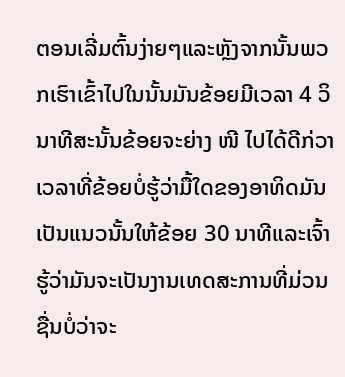ຕອນເລີ່ມຕົ້ນງ່າຍໆແລະຫຼັງຈາກນັ້ນພວກເຮົາເຂົ້າໄປໃນນັ້ນມັນຂ້ອຍມີເວລາ 4 ວິນາທີສະນັ້ນຂ້ອຍຈະຍ່າງ ໜີ ໄປໄດ້ດີກ່ວາເວລາທີ່ຂ້ອຍບໍ່ຮູ້ວ່າມື້ໃດຂອງອາທິດມັນເປັນແນວນັ້ນໃຫ້ຂ້ອຍ 30 ນາທີແລະເຈົ້າຮູ້ວ່າມັນຈະເປັນງານເທດສະການທີ່ມ່ວນຊື່ນບໍ່ວ່າຈະ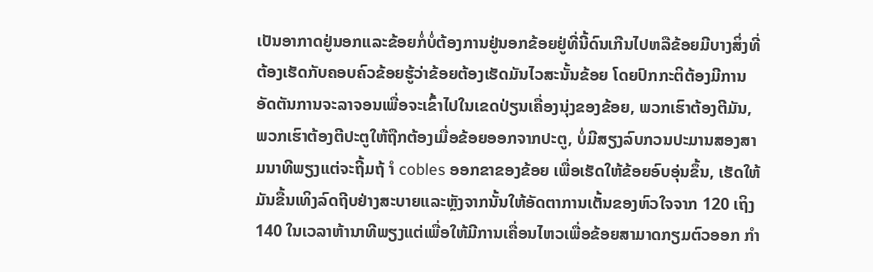ເປັນອາກາດຢູ່ນອກແລະຂ້ອຍກໍ່ບໍ່ຕ້ອງການຢູ່ນອກຂ້ອຍຢູ່ທີ່ນີ້ດົນເກີນໄປຫລືຂ້ອຍມີບາງສິ່ງທີ່ຕ້ອງເຮັດກັບຄອບຄົວຂ້ອຍຮູ້ວ່າຂ້ອຍຕ້ອງເຮັດມັນໄວສະນັ້ນຂ້ອຍ ໂດຍປົກກະຕິຕ້ອງມີການອັດຕັນການຈະລາຈອນເພື່ອຈະເຂົ້າໄປໃນເຂດປ່ຽນເຄື່ອງນຸ່ງຂອງຂ້ອຍ, ພວກເຮົາຕ້ອງຕີມັນ, ພວກເຮົາຕ້ອງຕີປະຕູໃຫ້ຖືກຕ້ອງເມື່ອຂ້ອຍອອກຈາກປະຕູ, ບໍ່ມີສຽງລົບກວນປະມານສອງສາມນາທີພຽງແຕ່ຈະຖີ້ມຖ້ ຳ cobles ອອກຂາຂອງຂ້ອຍ ເພື່ອເຮັດໃຫ້ຂ້ອຍອົບອຸ່ນຂຶ້ນ, ເຮັດໃຫ້ມັນຂື້ນເທິງລົດຖີບຢ່າງສະບາຍແລະຫຼັງຈາກນັ້ນໃຫ້ອັດຕາການເຕັ້ນຂອງຫົວໃຈຈາກ 120 ເຖິງ 140 ໃນເວລາຫ້ານາທີພຽງແຕ່ເພື່ອໃຫ້ມີການເຄື່ອນໄຫວເພື່ອຂ້ອຍສາມາດກຽມຕົວອອກ ກຳ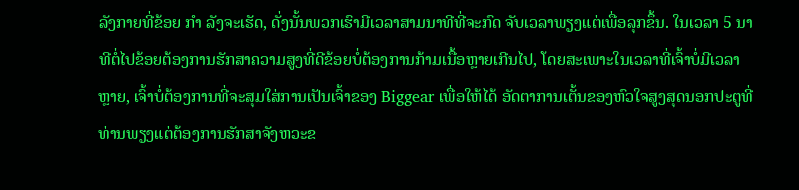ລັງກາຍທີ່ຂ້ອຍ ກຳ ລັງຈະເຮັດ, ດັ່ງນັ້ນພວກເຮົາມີເວລາສາມນາທີທີ່ຈະກົດ ຈັບເວລາພຽງແຕ່ເພື່ອລຸກຂຶ້ນ. ໃນເວລາ 5 ນາທີຕໍ່ໄປຂ້ອຍຕ້ອງການຮັກສາຄວາມສູງທີ່ດີຂ້ອຍບໍ່ຕ້ອງການກ້າມເນື້ອຫຼາຍເກີນໄປ, ໂດຍສະເພາະໃນເວລາທີ່ເຈົ້າບໍ່ມີເວລາຫຼາຍ, ເຈົ້າບໍ່ຕ້ອງການທີ່ຈະສຸມໃສ່ການເປັນເຈົ້າຂອງ Biggear ເພື່ອໃຫ້ໄດ້ ອັດຕາການເຕັ້ນຂອງຫົວໃຈສູງສຸດນອກປະຕູທີ່ທ່ານພຽງແຕ່ຕ້ອງການຮັກສາຈັງຫວະຂ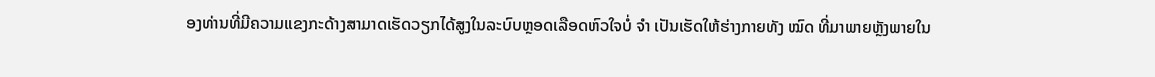ອງທ່ານທີ່ມີຄວາມແຂງກະດ້າງສາມາດເຮັດວຽກໄດ້ສູງໃນລະບົບຫຼອດເລືອດຫົວໃຈບໍ່ ຈຳ ເປັນເຮັດໃຫ້ຮ່າງກາຍທັງ ໝົດ ທີ່ມາພາຍຫຼັງພາຍໃນ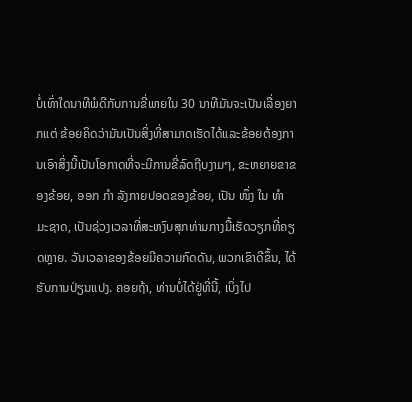ບໍ່ເທົ່າໃດນາທີພໍດີກັບການຂີ່ພາຍໃນ 30 ນາທີມັນຈະເປັນເລື່ອງຍາກແຕ່ ຂ້ອຍຄິດວ່າມັນເປັນສິ່ງທີ່ສາມາດເຮັດໄດ້ແລະຂ້ອຍຕ້ອງການເອົາສິ່ງນີ້ເປັນໂອກາດທີ່ຈະມີການຂີ່ລົດຖີບງາມໆ, ຂະຫຍາຍຂາຂອງຂ້ອຍ, ອອກ ກຳ ລັງກາຍປອດຂອງຂ້ອຍ, ເປັນ ໜຶ່ງ ໃນ ທຳ ມະຊາດ, ເປັນຊ່ວງເວລາທີ່ສະຫງົບສຸກທ່າມກາງມື້ເຮັດວຽກທີ່ຄຽດຫຼາຍ. ວັນເວລາຂອງຂ້ອຍມີຄວາມກົດດັນ, ພວກເຂົາດີຂຶ້ນ, ໄດ້ຮັບການປ່ຽນແປງ. ຄອຍຖ້າ, ທ່ານບໍ່ໄດ້ຢູ່ທີ່ນີ້, ເບິ່ງໄປ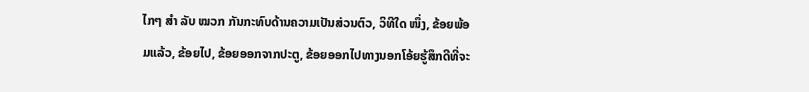ໄກໆ ສຳ ລັບ ໝວກ ກັນກະທົບດ້ານຄວາມເປັນສ່ວນຕົວ, ວິທີໃດ ໜຶ່ງ, ຂ້ອຍພ້ອມແລ້ວ, ຂ້ອຍໄປ, ຂ້ອຍອອກຈາກປະຕູ, ຂ້ອຍອອກໄປທາງນອກໂອ້ຍຮູ້ສຶກດີທີ່ຈະ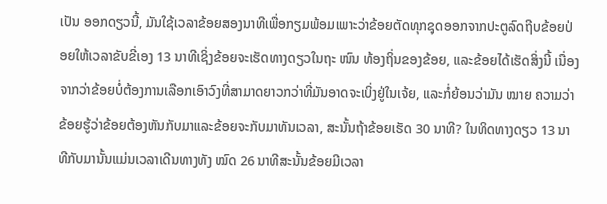ເປັນ ອອກດຽວນີ້, ມັນໃຊ້ເວລາຂ້ອຍສອງນາທີເພື່ອກຽມພ້ອມເພາະວ່າຂ້ອຍຕັດທຸກຊຸດອອກຈາກປະຕູລົດຖີບຂ້ອຍປ່ອຍໃຫ້ເວລາຂັບຂີ່ເອງ 13 ນາທີເຊິ່ງຂ້ອຍຈະເຮັດທາງດຽວໃນຖະ ໜົນ ທ້ອງຖິ່ນຂອງຂ້ອຍ, ແລະຂ້ອຍໄດ້ເຮັດສິ່ງນີ້ ເນື່ອງຈາກວ່າຂ້ອຍບໍ່ຕ້ອງການເລືອກເອົາວົງທີ່ສາມາດຍາວກວ່າທີ່ມັນອາດຈະເບິ່ງຢູ່ໃນເຈ້ຍ, ແລະກໍ່ຍ້ອນວ່າມັນ ໝາຍ ຄວາມວ່າຂ້ອຍຮູ້ວ່າຂ້ອຍຕ້ອງຫັນກັບມາແລະຂ້ອຍຈະກັບມາທັນເວລາ, ສະນັ້ນຖ້າຂ້ອຍເຮັດ 30 ນາທີ? ໃນທິດທາງດຽວ 13 ນາທີກັບມານັ້ນແມ່ນເວລາເດີນທາງທັງ ໝົດ 26 ນາທີສະນັ້ນຂ້ອຍມີເວລາ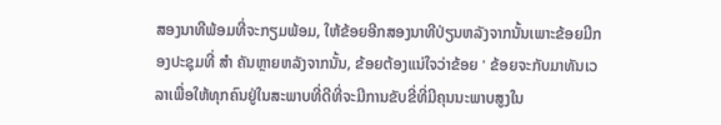ສອງນາທີພ້ອມທີ່ຈະກຽມພ້ອມ, ໃຫ້ຂ້ອຍອີກສອງນາທີປ່ຽນຫລັງຈາກນັ້ນເພາະຂ້ອຍມີກອງປະຊຸມທີ່ ສຳ ຄັນຫຼາຍຫລັງຈາກນັ້ນ, ຂ້ອຍຕ້ອງແນ່ໃຈວ່າຂ້ອຍ ' ຂ້ອຍຈະກັບມາທັນເວລາເພື່ອໃຫ້ທຸກຄົນຢູ່ໃນສະພາບທີ່ດີທີ່ຈະມີການຂັບຂີ່ທີ່ມີຄຸນນະພາບສູງໃນ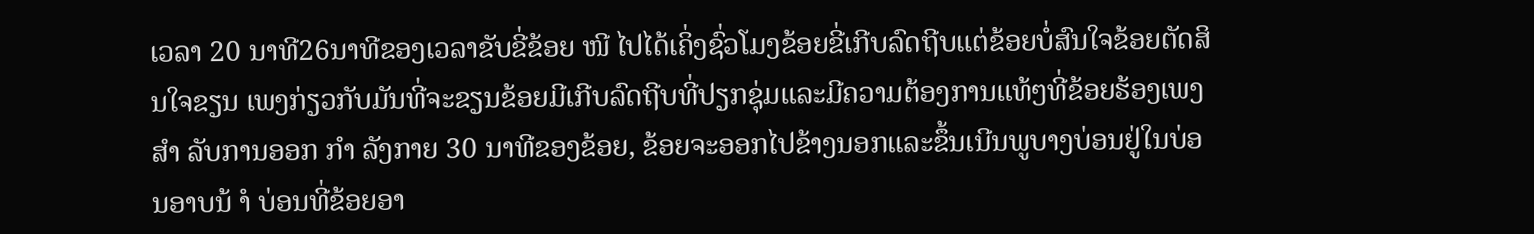ເວລາ 20 ນາທີ26ນາທີຂອງເວລາຂັບຂີ່ຂ້ອຍ ໜີ ໄປໄດ້ເຄິ່ງຊົ່ວໂມງຂ້ອຍຂີ່ເກີບລົດຖີບແຕ່ຂ້ອຍບໍ່ສົນໃຈຂ້ອຍຕັດສິນໃຈຂຽນ ເພງກ່ຽວກັບມັນທີ່ຈະຂຽນຂ້ອຍມີເກີບລົດຖີບທີ່ປຽກຊຸ່ມແລະມີຄວາມຕ້ອງການແທ້ໆທີ່ຂ້ອຍຮ້ອງເພງ ສຳ ລັບການອອກ ກຳ ລັງກາຍ 30 ນາທີຂອງຂ້ອຍ, ຂ້ອຍຈະອອກໄປຂ້າງນອກແລະຂຶ້ນເນີນພູບາງບ່ອນຢູ່ໃນບ່ອນອາບນ້ ຳ ບ່ອນທີ່ຂ້ອຍອາ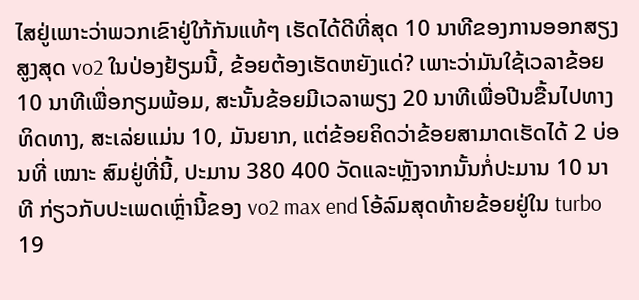ໄສຢູ່ເພາະວ່າພວກເຂົາຢູ່ໃກ້ກັນແທ້ໆ ເຮັດໄດ້ດີທີ່ສຸດ 10 ນາທີຂອງການອອກສຽງສູງສຸດ vo2 ໃນປ່ອງຢ້ຽມນີ້, ຂ້ອຍຕ້ອງເຮັດຫຍັງແດ່? ເພາະວ່າມັນໃຊ້ເວລາຂ້ອຍ 10 ນາທີເພື່ອກຽມພ້ອມ, ສະນັ້ນຂ້ອຍມີເວລາພຽງ 20 ນາທີເພື່ອປີນຂື້ນໄປທາງທິດທາງ, ສະເລ່ຍແມ່ນ 10, ມັນຍາກ, ແຕ່ຂ້ອຍຄິດວ່າຂ້ອຍສາມາດເຮັດໄດ້ 2 ບ່ອນທີ່ ເໝາະ ສົມຢູ່ທີ່ນີ້, ປະມານ 380 400 ວັດແລະຫຼັງຈາກນັ້ນກໍ່ປະມານ 10 ນາທີ ກ່ຽວກັບປະເພດເຫຼົ່ານີ້ຂອງ vo2 max end ໂອ້ລົມສຸດທ້າຍຂ້ອຍຢູ່ໃນ turbo 19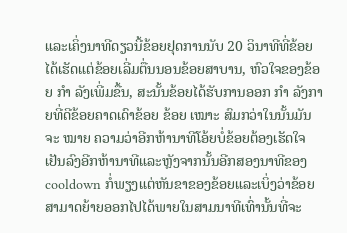ແລະເຄິ່ງນາທີດຽວນີ້ຂ້ອຍຢຸດການນັບ 20 ວິນາທີທີ່ຂ້ອຍໄດ້ເຮັດແຕ່ຂ້ອຍເລີ່ມຕື່ນນອນຂ້ອຍສາບານ, ຫົວໃຈຂອງຂ້ອຍ ກຳ ລັງເພີ່ມຂື້ນ, ສະນັ້ນຂ້ອຍໄດ້ຮັບການອອກ ກຳ ລັງກາຍທີ່ດີຂ້ອຍຄາດເດົາຂ້ອຍ ຂ້ອຍ ເໝາະ ສົມກວ່າໃນນັ້ນມັນຈະ ໝາຍ ຄວາມວ່າອີກຫ້ານາທີໂອ້ຍບໍ່ຂ້ອຍຕ້ອງເຮັດໃຈເຢັນລົງອີກຫ້ານາທີແລະຫຼັງຈາກນັ້ນອີກສອງນາທີຂອງ cooldown ກໍ່ພຽງແຕ່ຫັນຂາຂອງຂ້ອຍແລະເບິ່ງວ່າຂ້ອຍສາມາດຍ້າຍອອກໄປໄດ້ພາຍໃນສາມນາທີເທົ່ານັ້ນທີ່ຈະ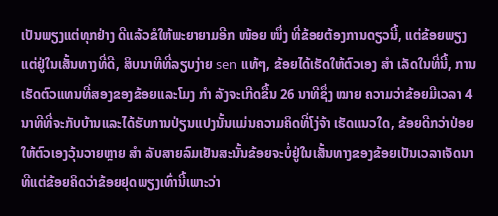ເປັນພຽງແຕ່ທຸກຢ່າງ ດີແລ້ວຂໍໃຫ້ພະຍາຍາມອີກ ໜ້ອຍ ໜຶ່ງ ທີ່ຂ້ອຍຕ້ອງການດຽວນີ້, ແຕ່ຂ້ອຍພຽງແຕ່ຢູ່ໃນເສັ້ນທາງທີ່ດີ, ສິບນາທີທີ່ລຽບງ່າຍ sen ແທ້ໆ, ຂ້ອຍໄດ້ເຮັດໃຫ້ຕົວເອງ ສຳ ເລັດໃນທີ່ນີ້, ການເຮັດຕົວແທນທີ່ສອງຂອງຂ້ອຍແລະໂມງ ກຳ ລັງຈະເກີດຂື້ນ 26 ນາທີຊຶ່ງ ໝາຍ ຄວາມວ່າຂ້ອຍມີເວລາ 4 ນາທີທີ່ຈະກັບບ້ານແລະໄດ້ຮັບການປ່ຽນແປງນັ້ນແມ່ນຄວາມຄິດທີ່ໂງ່ຈ້າ ເຮັດແນວໃດ, ຂ້ອຍດີກວ່າປ່ອຍໃຫ້ຕົວເອງວຸ້ນວາຍຫຼາຍ ສຳ ລັບສາຍລົມເຢັນສະນັ້ນຂ້ອຍຈະບໍ່ຢູ່ໃນເສັ້ນທາງຂອງຂ້ອຍເປັນເວລາເຈັດນາທີແຕ່ຂ້ອຍຄິດວ່າຂ້ອຍຢຸດພຽງເທົ່ານີ້ເພາະວ່າ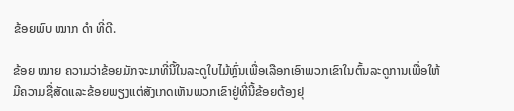ຂ້ອຍພົບ ໝາກ ດຳ ທີ່ດີ.

ຂ້ອຍ ໝາຍ ຄວາມວ່າຂ້ອຍມັກຈະມາທີ່ນີ້ໃນລະດູໃບໄມ້ຫຼົ່ນເພື່ອເລືອກເອົາພວກເຂົາໃນຕົ້ນລະດູການເພື່ອໃຫ້ມີຄວາມຊື່ສັດແລະຂ້ອຍພຽງແຕ່ສັງເກດເຫັນພວກເຂົາຢູ່ທີ່ນີ້ຂ້ອຍຕ້ອງຢຸ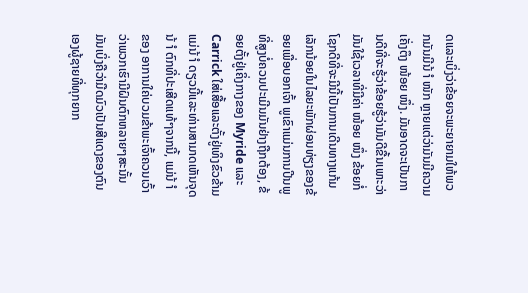ດແລະເບິ່ງວ່າຂ້ອຍຈະພະຍາຍາມໃຫ້ພວກມັນມີນ້ ຳ ໜັກ ຫຼາຍແຕ່ວ່າມັນມີຄວາມເຄັ່ງຕຶງ ໜ້ອຍ ໜຶ່ງ. ມັນອາດຈະເປັນການດີທີ່ຈະຮູ້ວ່າຂ້ອຍຮູ້ວ່າມັນດີຂື້ນເພາະວ່າມັນໃຊ້ເວລາທີ່ມີຄ່າ ໜ້ອຍ ໜຶ່ງ ຂ້ອຍກໍ່ໂຊກດີທີ່ຈະມີນີ້ເປັນການເດີນທາງແກ້ມເລັກນ້ອຍໃນໄລຍະພັກຜ່ອນທ່ຽງຂອງຂ້ອຍເພື່ອບອກເຈົ້າ ພູເຂົາແມ່ນການປີນພູທີ່ສູງບໍ່ຄວນປະເມີນມັນຢ່າງຖືກຕ້ອງ, ຂ້ອຍຕັ້ງຢູ່ເຄິ່ງກາງຂອງ Myride ແລະ Carrick ໃສ່ເສື້ອແລະຕັ້ງຢູ່ເທິງຂົວຂ້າມແມ່ນ້ ຳ ດຽວນີ້ແລະທ່ານສາມາດເຫັນຈຸດນ້ ຳ ຕົກທີ່ປະເສີດແທ້ໆຈາກນີ້, ແມ່ນ້ ຳ ຂອງ ອາການໃຄ່ບວມຂ້າພະເຈົ້າຄວນເວົ້າວ່າພວກເຮົາມີຝົນຕົກຫລາຍໆສະນັ້ນມັນເບິ່ງຄືວ່າມືດມົວເປັນສີແດງຂອງຕົນເອງຜູ້ຊາຍທີ່ທຸກຍາກ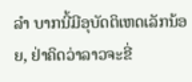ລຳ ບາກນີ້ມີອຸບັດຕິເຫດເລັກນ້ອຍ, ຢ່າຄິດວ່າລາວຈະຂີ່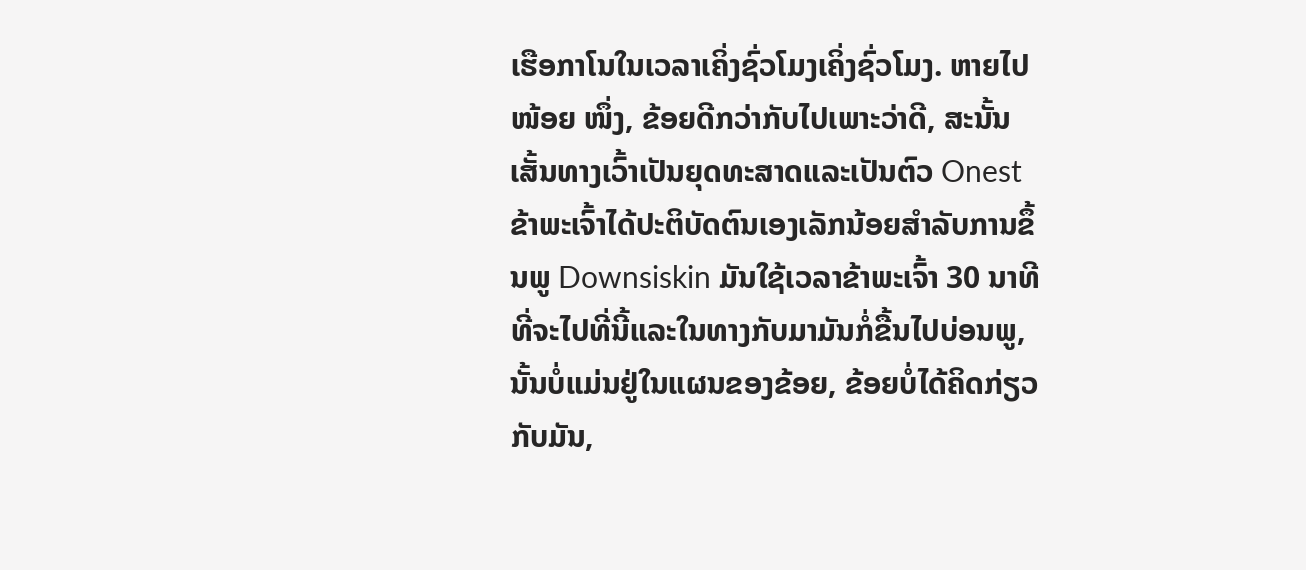ເຮືອກາໂນໃນເວລາເຄິ່ງຊົ່ວໂມງເຄິ່ງຊົ່ວໂມງ. ຫາຍໄປ ໜ້ອຍ ໜຶ່ງ, ຂ້ອຍດີກວ່າກັບໄປເພາະວ່າດີ, ສະນັ້ນເສັ້ນທາງເວົ້າເປັນຍຸດທະສາດແລະເປັນຕົວ Onest ຂ້າພະເຈົ້າໄດ້ປະຕິບັດຕົນເອງເລັກນ້ອຍສໍາລັບການຂຶ້ນພູ Downsiskin ມັນໃຊ້ເວລາຂ້າພະເຈົ້າ 30 ນາທີທີ່ຈະໄປທີ່ນີ້ແລະໃນທາງກັບມາມັນກໍ່ຂື້ນໄປບ່ອນພູ, ນັ້ນບໍ່ແມ່ນຢູ່ໃນແຜນຂອງຂ້ອຍ, ຂ້ອຍບໍ່ໄດ້ຄິດກ່ຽວກັບມັນ,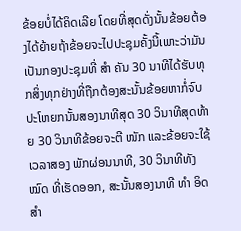ຂ້ອຍບໍ່ໄດ້ຄິດເລີຍ ໂດຍທີ່ສຸດດັ່ງນັ້ນຂ້ອຍຕ້ອງໄດ້ຍ້າຍຖ້າຂ້ອຍຈະໄປປະຊຸມຄັ້ງນີ້ເພາະວ່າມັນເປັນກອງປະຊຸມທີ່ ສຳ ຄັນ 30 ນາທີໄດ້ຮັບທຸກສິ່ງທຸກຢ່າງທີ່ຖືກຕ້ອງສະນັ້ນຂ້ອຍຫາກໍ່ຈົບປະໂຫຍກນັ້ນສອງນາທີສຸດ 30 ວິນາທີສຸດທ້າຍ 30 ວິນາທີຂ້ອຍຈະຕີ ໜັກ ແລະຂ້ອຍຈະໃຊ້ເວລາສອງ ພັກຜ່ອນນາທີ, 30 ວິນາທີທັງ ໝົດ ທີ່ເຮັດອອກ, ສະນັ້ນສອງນາທີ ທຳ ອິດ ສຳ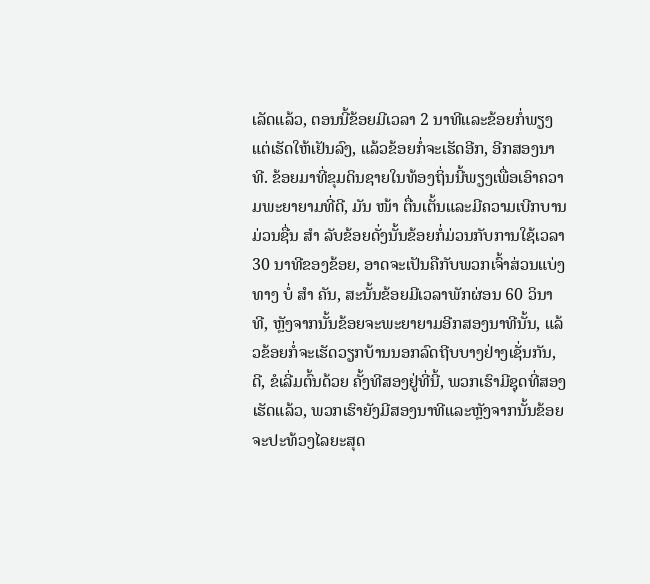ເລັດແລ້ວ, ຕອນນີ້ຂ້ອຍມີເວລາ 2 ນາທີແລະຂ້ອຍກໍ່ພຽງແຕ່ເຮັດໃຫ້ເຢັນລົງ, ແລ້ວຂ້ອຍກໍ່ຈະເຮັດອີກ, ອີກສອງນາທີ. ຂ້ອຍມາທີ່ຂຸມດິນຊາຍໃນທ້ອງຖິ່ນນີ້ພຽງເພື່ອເອົາຄວາມພະຍາຍາມທີ່ດີ, ມັນ ໜ້າ ຕື່ນເຕັ້ນແລະມີຄວາມເບີກບານມ່ວນຊື່ນ ສຳ ລັບຂ້ອຍດັ່ງນັ້ນຂ້ອຍກໍ່ມ່ວນກັບການໃຊ້ເວລາ 30 ນາທີຂອງຂ້ອຍ, ອາດຈະເປັນຄືກັບພວກເຈົ້າສ່ວນແບ່ງທາງ ບໍ່ ສຳ ຄັນ, ສະນັ້ນຂ້ອຍມີເວລາພັກຜ່ອນ 60 ວິນາທີ, ຫຼັງຈາກນັ້ນຂ້ອຍຈະພະຍາຍາມອີກສອງນາທີນັ້ນ, ແລ້ວຂ້ອຍກໍ່ຈະເຮັດວຽກບ້ານນອກລົດຖີບບາງຢ່າງເຊັ່ນກັນ, ດີ, ຂໍເລີ່ມຕົ້ນດ້ວຍ ຄັ້ງທີສອງຢູ່ທີ່ນີ້, ພວກເຮົາມີຊຸດທີ່ສອງເຮັດແລ້ວ, ພວກເຮົາຍັງມີສອງນາທີແລະຫຼັງຈາກນັ້ນຂ້ອຍຈະປະທ້ວງໄລຍະສຸດ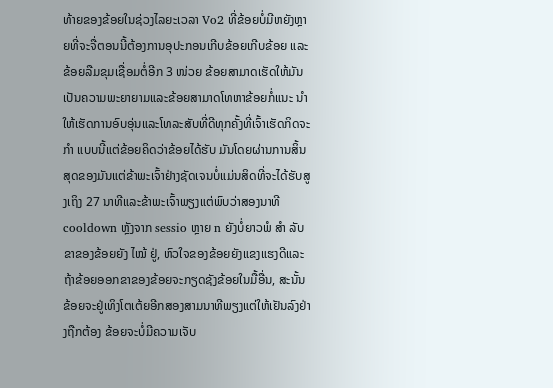ທ້າຍຂອງຂ້ອຍໃນຊ່ວງໄລຍະເວລາ Vo2 ທີ່ຂ້ອຍບໍ່ມີຫຍັງຫຼາຍທີ່ຈະຈື່ຕອນນີ້ຕ້ອງການອຸປະກອນເກີບຂ້ອຍເກີບຂ້ອຍ ແລະຂ້ອຍລືມຂຸມເຊື່ອມຕໍ່ອີກ 3 ໜ່ວຍ ຂ້ອຍສາມາດເຮັດໃຫ້ມັນເປັນຄວາມພະຍາຍາມແລະຂ້ອຍສາມາດໂທຫາຂ້ອຍກໍ່ແນະ ນຳ ໃຫ້ເຮັດການອົບອຸ່ນແລະໂທລະສັບທີ່ດີທຸກຄັ້ງທີ່ເຈົ້າເຮັດກິດຈະ ກຳ ແບບນີ້ແຕ່ຂ້ອຍຄິດວ່າຂ້ອຍໄດ້ຮັບ ມັນໂດຍຜ່ານການສິ້ນສຸດຂອງມັນແຕ່ຂ້າພະເຈົ້າຢ່າງຊັດເຈນບໍ່ແມ່ນສິດທີ່ຈະໄດ້ຮັບສູງເຖິງ 27 ນາທີແລະຂ້າພະເຈົ້າພຽງແຕ່ພົບວ່າສອງນາທີ cooldown ຫຼັງຈາກ sessio ຫຼາຍ n ຍັງບໍ່ຍາວພໍ ສຳ ລັບຂາຂອງຂ້ອຍຍັງ ໄໝ້ ຢູ່, ຫົວໃຈຂອງຂ້ອຍຍັງແຂງແຮງດີແລະຖ້າຂ້ອຍອອກຂາຂອງຂ້ອຍຈະກຽດຊັງຂ້ອຍໃນມື້ອື່ນ, ສະນັ້ນຂ້ອຍຈະຢູ່ເທິງໂຕເຕ້ຍອີກສອງສາມນາທີພຽງແຕ່ໃຫ້ເຢັນລົງຢ່າງຖືກຕ້ອງ ຂ້ອຍຈະບໍ່ມີຄວາມເຈັບ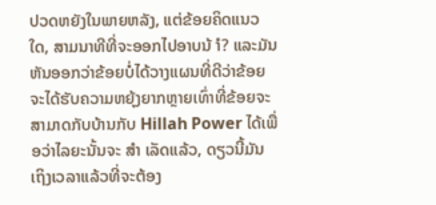ປວດຫຍັງໃນພາຍຫລັງ, ແຕ່ຂ້ອຍຄິດແນວໃດ, ສາມນາທີທີ່ຈະອອກໄປອາບນ້ ຳ? ແລະມັນຫັນອອກວ່າຂ້ອຍບໍ່ໄດ້ວາງແຜນທີ່ດີວ່າຂ້ອຍຈະໄດ້ຮັບຄວາມຫຍຸ້ງຍາກຫຼາຍເທົ່າທີ່ຂ້ອຍຈະສາມາດກັບບ້ານກັບ Hillah Power ໄດ້ເພື່ອວ່າໄລຍະນັ້ນຈະ ສຳ ເລັດແລ້ວ, ດຽວນີ້ມັນເຖິງເວລາແລ້ວທີ່ຈະຕ້ອງ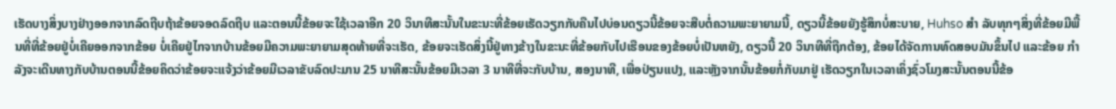ເຮັດບາງສິ່ງບາງຢ່າງອອກຈາກລົດຖີບຖ້າຂ້ອຍຈອດລົດຖີບ ແລະຕອນນີ້ຂ້ອຍຈະໃຊ້ເວລາອີກ 20 ວິນາທີສະນັ້ນໃນຂະນະທີ່ຂ້ອຍເຮັດວຽກກັບຄືນໄປບ່ອນດຽວນີ້ຂ້ອຍຈະສືບຕໍ່ຄວາມພະຍາຍາມນີ້, ດຽວນີ້ຂ້ອຍຍັງຮູ້ສຶກບໍ່ສະບາຍ, Huhso ສຳ ລັບທຸກໆສິ່ງທີ່ຂ້ອຍມີພື້ນທີ່ທີ່ຂ້ອຍຢູ່ບໍ່ເຄີຍອອກຈາກຂ້ອຍ ບໍ່ເຄີຍຢູ່ໄກຈາກບ້ານຂ້ອຍມີຄວາມພະຍາຍາມສຸດທ້າຍທີ່ຈະເຮັດ, ຂ້ອຍຈະເຮັດສິ່ງນີ້ຢູ່ທາງຂ້າງໃນຂະນະທີ່ຂ້ອຍກັບໄປເຮືອນຂອງຂ້ອຍບໍ່ເປັນຫຍັງ, ດຽວນີ້ 20 ວິນາທີທີ່ຖືກຕ້ອງ, ຂ້ອຍໄດ້ຈັດການທົດສອບມັນຂຶ້ນໄປ ແລະຂ້ອຍ ກຳ ລັງຈະເດີນທາງກັບບ້ານຕອນນີ້ຂ້ອຍຄິດວ່າຂ້ອຍຈະແຈ້ງວ່າຂ້ອຍມີເວລາຂັບລົດປະມານ 25 ນາທີສະນັ້ນຂ້ອຍມີເວລາ 3 ນາທີທີ່ຈະກັບບ້ານ, ສອງນາທີ, ເພື່ອປ່ຽນແປງ, ແລະຫຼັງຈາກນັ້ນຂ້ອຍກໍ່ກັບມາຢູ່ ເຮັດວຽກໃນເວລາເຄິ່ງຊົ່ວໂມງສະນັ້ນຕອນນີ້ຂ້ອ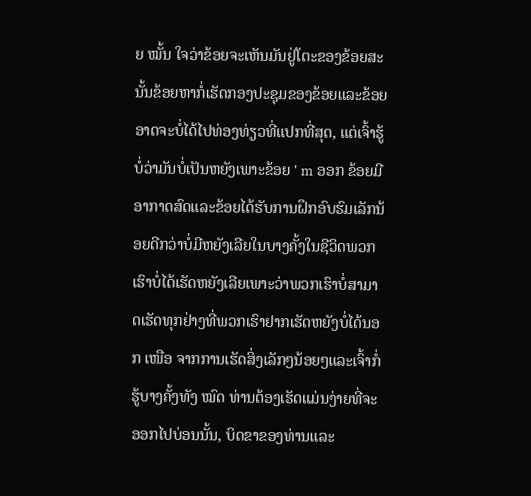ຍ ໝັ້ນ ໃຈວ່າຂ້ອຍຈະເຫັນມັນຢູ່ໂຕະຂອງຂ້ອຍສະນັ້ນຂ້ອຍຫາກໍ່ເຮັດກອງປະຊຸມຂອງຂ້ອຍແລະຂ້ອຍອາດຈະບໍ່ໄດ້ໄປທ່ອງທ່ຽວທີ່ແປກທີ່ສຸດ, ແຕ່ເຈົ້າຮູ້ບໍ່ວ່າມັນບໍ່ເປັນຫຍັງເພາະຂ້ອຍ ' m ອອກ ຂ້ອຍມີອາກາດສົດແລະຂ້ອຍໄດ້ຮັບການຝຶກອົບຮົມເລັກນ້ອຍດີກວ່າບໍ່ມີຫຍັງເລີຍໃນບາງຄັ້ງໃນຊີວິດພວກເຮົາບໍ່ໄດ້ເຮັດຫຍັງເລີຍເພາະວ່າພວກເຮົາບໍ່ສາມາດເຮັດທຸກຢ່າງທີ່ພວກເຮົາຢາກເຮັດຫຍັງບໍ່ໄດ້ນອກ ເໜືອ ຈາກການເຮັດສິ່ງເລັກໆນ້ອຍໆແລະເຈົ້າກໍ່ຮູ້ບາງຄັ້ງທັງ ໝົດ ທ່ານຕ້ອງເຮັດແມ່ນງ່າຍທີ່ຈະອອກໄປບ່ອນນັ້ນ, ບິດຂາຂອງທ່ານແລະ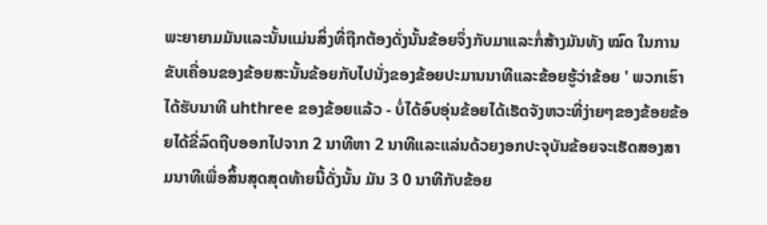ພະຍາຍາມມັນແລະນັ້ນແມ່ນສິ່ງທີ່ຖືກຕ້ອງດັ່ງນັ້ນຂ້ອຍຈຶ່ງກັບມາແລະກໍ່ສ້າງມັນທັງ ໝົດ ໃນການຂັບເຄື່ອນຂອງຂ້ອຍສະນັ້ນຂ້ອຍກັບໄປນັ່ງຂອງຂ້ອຍປະມານນາທີແລະຂ້ອຍຮູ້ວ່າຂ້ອຍ ' ພວກເຮົາໄດ້ຮັບນາທີ uhthree ຂອງຂ້ອຍແລ້ວ - ບໍ່ໄດ້ອົບອຸ່ນຂ້ອຍໄດ້ເຮັດຈັງຫວະທີ່ງ່າຍໆຂອງຂ້ອຍຂ້ອຍໄດ້ຂີ່ລົດຖີບອອກໄປຈາກ 2 ນາທີຫາ 2 ນາທີແລະແລ່ນດ້ວຍງອກປະຈຸບັນຂ້ອຍຈະເຮັດສອງສາມນາທີເພື່ອສິ້ນສຸດສຸດທ້າຍນີ້ດັ່ງນັ້ນ ມັນ 3 0 ນາທີກັບຂ້ອຍ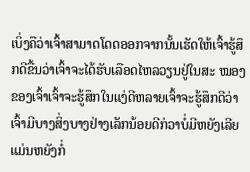ເບິ່ງຄືວ່າເຈົ້າສາມາດໂດດອອກຈາກນັ້ນເຮັດໃຫ້ເຈົ້າຮູ້ສຶກດີຂື້ນວ່າເຈົ້າຈະໄດ້ຮັບເລືອດໄຫລວຽນຢູ່ໃນສະ ໝອງ ຂອງເຈົ້າເຈົ້າຈະຮູ້ສຶກໃນແງ່ດີຫລາຍເຈົ້າຈະຮູ້ສຶກດີວ່າເຈົ້າມີບາງສິ່ງບາງຢ່າງເລັກນ້ອຍດີກ່ວາບໍ່ມີຫຍັງເລີຍ ແມ່ນຫຍັງກໍ່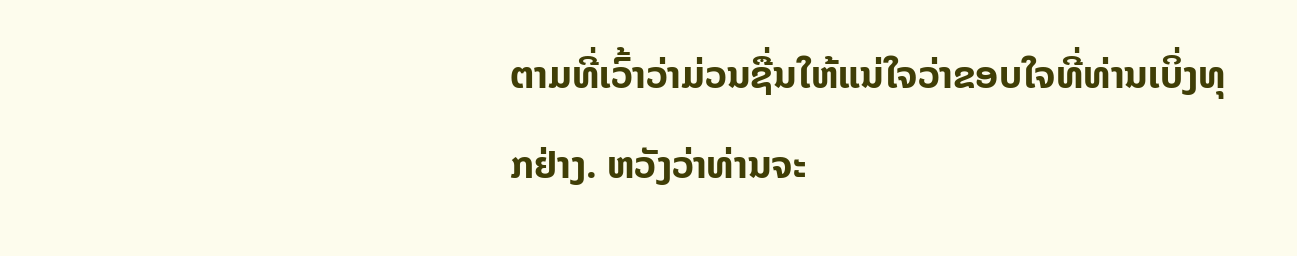ຕາມທີ່ເວົ້າວ່າມ່ວນຊື່ນໃຫ້ແນ່ໃຈວ່າຂອບໃຈທີ່ທ່ານເບິ່ງທຸກຢ່າງ. ຫວັງວ່າທ່ານຈະ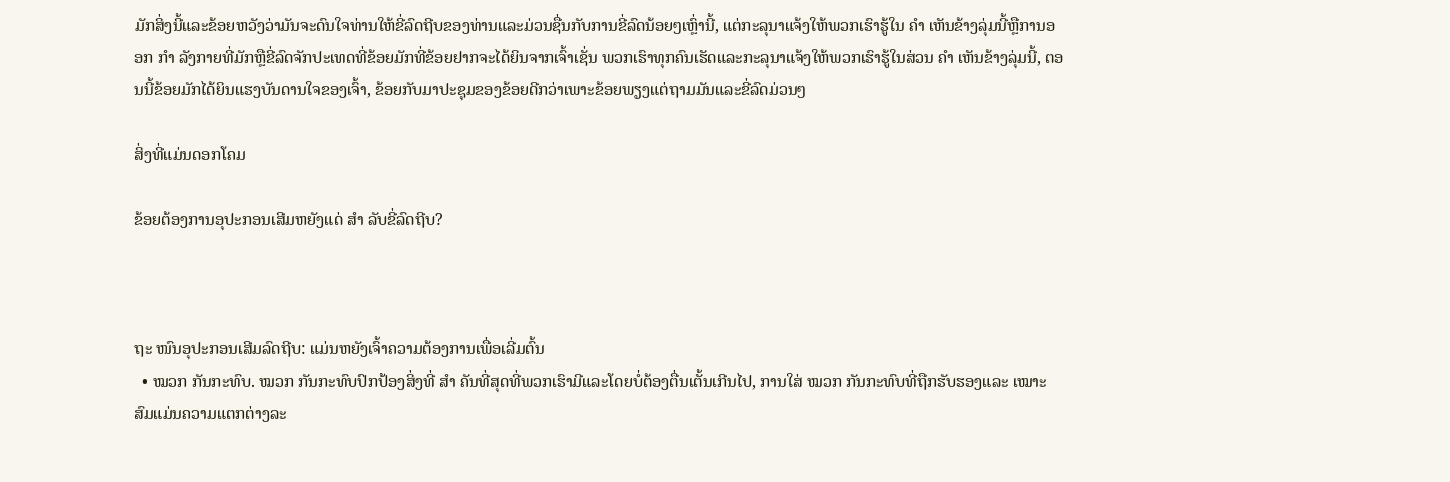ມັກສິ່ງນີ້ແລະຂ້ອຍຫວັງວ່າມັນຈະດົນໃຈທ່ານໃຫ້ຂີ່ລົດຖີບຂອງທ່ານແລະມ່ວນຊື່ນກັບການຂີ່ລົດນ້ອຍໆເຫຼົ່ານີ້, ແຕ່ກະລຸນາແຈ້ງໃຫ້ພວກເຮົາຮູ້ໃນ ຄຳ ເຫັນຂ້າງລຸ່ມນີ້ຫຼືການອອກ ກຳ ລັງກາຍທີ່ມັກຫຼືຂີ່ລົດຈັກປະເທດທີ່ຂ້ອຍມັກທີ່ຂ້ອຍຢາກຈະໄດ້ຍິນຈາກເຈົ້າເຊັ່ນ ພວກເຮົາທຸກຄົນເຮັດແລະກະລຸນາແຈ້ງໃຫ້ພວກເຮົາຮູ້ໃນສ່ວນ ຄຳ ເຫັນຂ້າງລຸ່ມນີ້, ຕອນນີ້ຂ້ອຍມັກໄດ້ຍິນແຮງບັນດານໃຈຂອງເຈົ້າ, ຂ້ອຍກັບມາປະຊຸມຂອງຂ້ອຍດີກວ່າເພາະຂ້ອຍພຽງແຕ່ຖາມມັນແລະຂີ່ລົດມ່ວນໆ

ສິ່ງທີ່ແມ່ນດອກໂຄມ

ຂ້ອຍຕ້ອງການອຸປະກອນເສີມຫຍັງແດ່ ສຳ ລັບຂີ່ລົດຖີບ?



ຖະ ໜົນອຸປະກອນເສີມລົດຖີບ: ແມ່ນຫຍັງເຈົ້າຄວາມຕ້ອງການເພື່ອເລີ່ມຕົ້ນ
  • ໝວກ ກັນກະທົບ. ໝວກ ກັນກະທົບປົກປ້ອງສິ່ງທີ່ ສຳ ຄັນທີ່ສຸດທີ່ພວກເຮົາມີແລະໂດຍບໍ່ຕ້ອງຕື່ນເຕັ້ນເກີນໄປ, ການໃສ່ ໝວກ ກັນກະທົບທີ່ຖືກຮັບຮອງແລະ ເໝາະ ສົມແມ່ນຄວາມແຕກຕ່າງລະ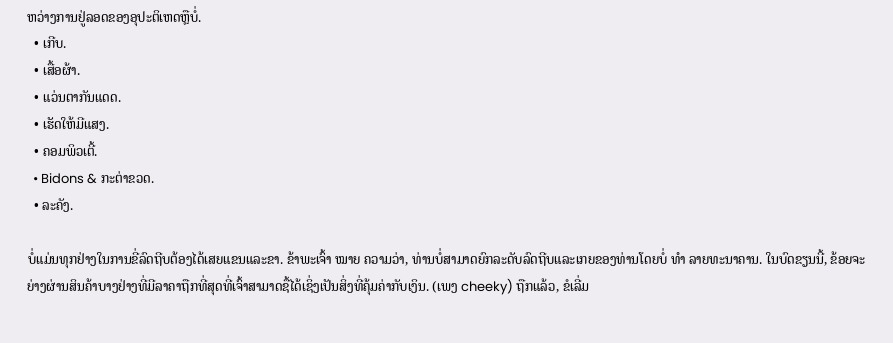ຫວ່າງການຢູ່ລອດຂອງອຸປະຕິເຫດຫຼືບໍ່.
  • ເກີບ.
  • ເສື້ອຜ້າ.
  • ແວ່ນຕາກັນແດດ.
  • ເຮັດໃຫ້ມີແສງ.
  • ຄອມພິວເຕີ້.
  • Bidons & ກະຕ່າຂວດ.
  • ລະຄັງ.

ບໍ່ແມ່ນທຸກຢ່າງໃນການຂີ່ລົດຖີບຕ້ອງໄດ້ເສຍແຂນແລະຂາ. ຂ້າພະເຈົ້າ ໝາຍ ຄວາມວ່າ, ທ່ານບໍ່ສາມາດຍົກລະດັບລົດຖີບແລະເກຍຂອງທ່ານໂດຍບໍ່ ທຳ ລາຍທະນາຄານ. ໃນບົດຂຽນນີ້, ຂ້ອຍຈະຍ່າງຜ່ານສິນຄ້າບາງຢ່າງທີ່ມີລາຄາຖືກທີ່ສຸດທີ່ເຈົ້າສາມາດຊື້ໄດ້ເຊິ່ງເປັນສິ່ງທີ່ຄຸ້ມຄ່າກັບເງິນ. (ເພງ cheeky) ຖືກແລ້ວ, ຂໍເລີ່ມ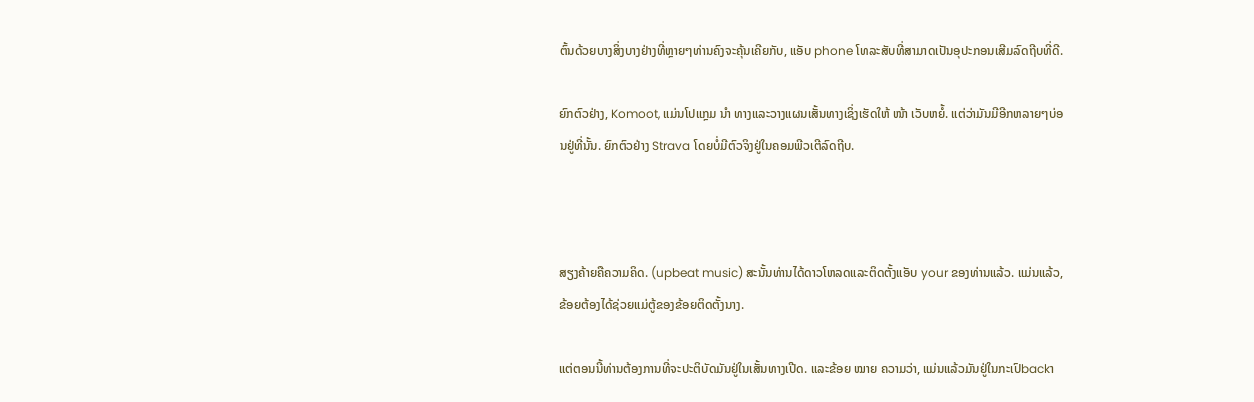ຕົ້ນດ້ວຍບາງສິ່ງບາງຢ່າງທີ່ຫຼາຍໆທ່ານຄົງຈະຄຸ້ນເຄີຍກັບ, ແອັບ phone ໂທລະສັບທີ່ສາມາດເປັນອຸປະກອນເສີມລົດຖີບທີ່ດີ.

ຍົກຕົວຢ່າງ, Komoot, ແມ່ນໂປແກຼມ ນຳ ທາງແລະວາງແຜນເສັ້ນທາງເຊິ່ງເຮັດໃຫ້ ໜ້າ ເວັບຫຍໍ້. ແຕ່ວ່າມັນມີອີກຫລາຍໆບ່ອນຢູ່ທີ່ນັ້ນ. ຍົກຕົວຢ່າງ Strava ໂດຍບໍ່ມີຕົວຈິງຢູ່ໃນຄອມພີວເຕີລົດຖີບ.



ສຽງຄ້າຍຄືຄວາມຄິດ. (upbeat music) ສະນັ້ນທ່ານໄດ້ດາວໂຫລດແລະຕິດຕັ້ງແອັບ your ຂອງທ່ານແລ້ວ. ແມ່ນແລ້ວ, ຂ້ອຍຕ້ອງໄດ້ຊ່ວຍແມ່ຕູ້ຂອງຂ້ອຍຕິດຕັ້ງນາງ.

ແຕ່ຕອນນີ້ທ່ານຕ້ອງການທີ່ຈະປະຕິບັດມັນຢູ່ໃນເສັ້ນທາງເປີດ. ແລະຂ້ອຍ ໝາຍ ຄວາມວ່າ, ແມ່ນແລ້ວມັນຢູ່ໃນກະເປົbackາ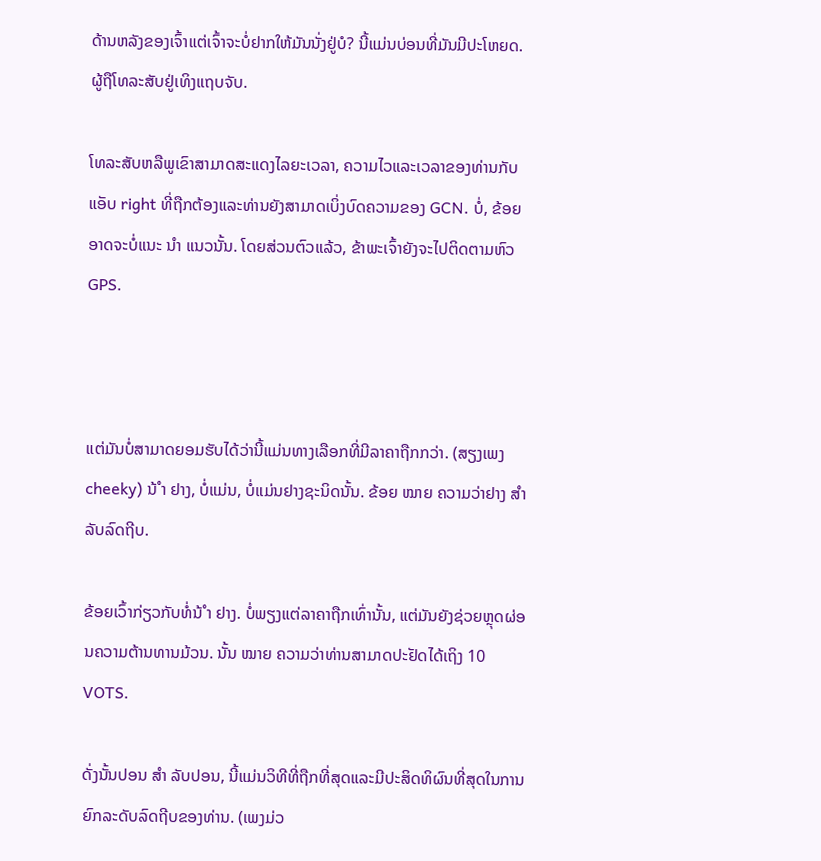ດ້ານຫລັງຂອງເຈົ້າແຕ່ເຈົ້າຈະບໍ່ຢາກໃຫ້ມັນນັ່ງຢູ່ບໍ? ນີ້ແມ່ນບ່ອນທີ່ມັນມີປະໂຫຍດ. ຜູ້ຖືໂທລະສັບຢູ່ເທິງແຖບຈັບ.

ໂທລະສັບຫລືພູເຂົາສາມາດສະແດງໄລຍະເວລາ, ຄວາມໄວແລະເວລາຂອງທ່ານກັບແອັບ right ທີ່ຖືກຕ້ອງແລະທ່ານຍັງສາມາດເບິ່ງບົດຄວາມຂອງ GCN. ບໍ່, ຂ້ອຍອາດຈະບໍ່ແນະ ນຳ ແນວນັ້ນ. ໂດຍສ່ວນຕົວແລ້ວ, ຂ້າພະເຈົ້າຍັງຈະໄປຕິດຕາມຫົວ GPS.



ແຕ່ມັນບໍ່ສາມາດຍອມຮັບໄດ້ວ່ານີ້ແມ່ນທາງເລືອກທີ່ມີລາຄາຖືກກວ່າ. (ສຽງເພງ cheeky) ນ້ ຳ ຢາງ, ບໍ່ແມ່ນ, ບໍ່ແມ່ນຢາງຊະນິດນັ້ນ. ຂ້ອຍ ໝາຍ ຄວາມວ່າຢາງ ສຳ ລັບລົດຖີບ.

ຂ້ອຍເວົ້າກ່ຽວກັບທໍ່ນ້ ຳ ຢາງ. ບໍ່ພຽງແຕ່ລາຄາຖືກເທົ່ານັ້ນ, ແຕ່ມັນຍັງຊ່ວຍຫຼຸດຜ່ອນຄວາມຕ້ານທານມ້ວນ. ນັ້ນ ໝາຍ ຄວາມວ່າທ່ານສາມາດປະຢັດໄດ້ເຖິງ 10 VOTS.

ດັ່ງນັ້ນປອນ ສຳ ລັບປອນ, ນີ້ແມ່ນວິທີທີ່ຖືກທີ່ສຸດແລະມີປະສິດທິຜົນທີ່ສຸດໃນການຍົກລະດັບລົດຖີບຂອງທ່ານ. (ເພງມ່ວ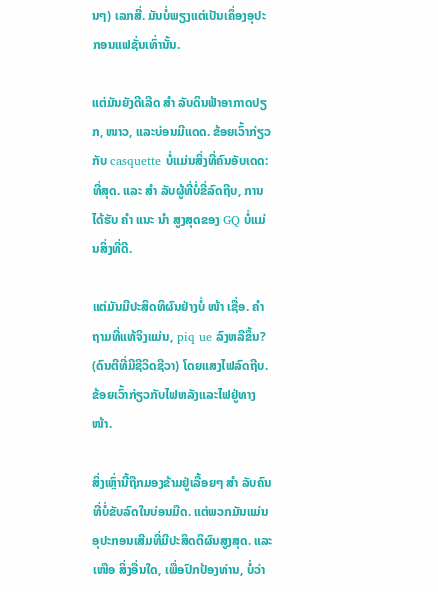ນໆ) ເລກສີ່. ມັນບໍ່ພຽງແຕ່ເປັນເຄຶ່ອງອຸປະກອນແຟຊັ່ນເທົ່ານັ້ນ.

ແຕ່ມັນຍັງດີເລີດ ສຳ ລັບດິນຟ້າອາກາດປຽກ, ໜາວ, ແລະບ່ອນມີແດດ. ຂ້ອຍເວົ້າກ່ຽວກັບ casquette ບໍ່ແມ່ນສິ່ງທີ່ຄົນອັບເດດ: ທີ່ສຸດ. ແລະ ສຳ ລັບຜູ້ທີ່ບໍ່ຂີ່ລົດຖີບ, ການໄດ້ຮັບ ຄຳ ແນະ ນຳ ສູງສຸດຂອງ GQ ບໍ່ແມ່ນສິ່ງທີ່ດີ.

ແຕ່ມັນມີປະສິດທິຜົນຢ່າງບໍ່ ໜ້າ ເຊື່ອ. ຄຳ ຖາມທີ່ແທ້ຈິງແມ່ນ, piq ue ລົງຫລືຂຶ້ນ? (ດົນຕີທີ່ມີຊີວິດຊີວາ) ໂດຍແສງໄຟລົດຖີບ. ຂ້ອຍເວົ້າກ່ຽວກັບໄຟຫລັງແລະໄຟຢູ່ທາງ ໜ້າ.

ສິ່ງເຫຼົ່ານີ້ຖືກມອງຂ້າມຢູ່ເລື້ອຍໆ ສຳ ລັບຄົນທີ່ບໍ່ຂັບລົດໃນບ່ອນມືດ. ແຕ່ພວກມັນແມ່ນອຸປະກອນເສີມທີ່ມີປະສິດຕິຜົນສູງສຸດ. ແລະ ເໜືອ ສິ່ງອື່ນໃດ, ເພື່ອປົກປ້ອງທ່ານ, ບໍ່ວ່າ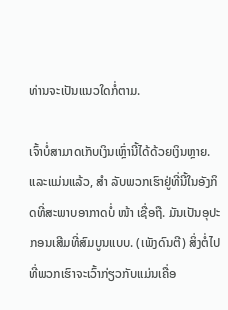ທ່ານຈະເປັນແນວໃດກໍ່ຕາມ.

ເຈົ້າບໍ່ສາມາດເກັບເງິນເຫຼົ່ານີ້ໄດ້ດ້ວຍເງິນຫຼາຍ. ແລະແມ່ນແລ້ວ, ສຳ ລັບພວກເຮົາຢູ່ທີ່ນີ້ໃນອັງກິດທີ່ສະພາບອາກາດບໍ່ ໜ້າ ເຊື່ອຖື. ມັນເປັນອຸປະກອນເສີມທີ່ສົມບູນແບບ. (ເພັງດົນຕີ) ສິ່ງຕໍ່ໄປທີ່ພວກເຮົາຈະເວົ້າກ່ຽວກັບແມ່ນເຄື່ອ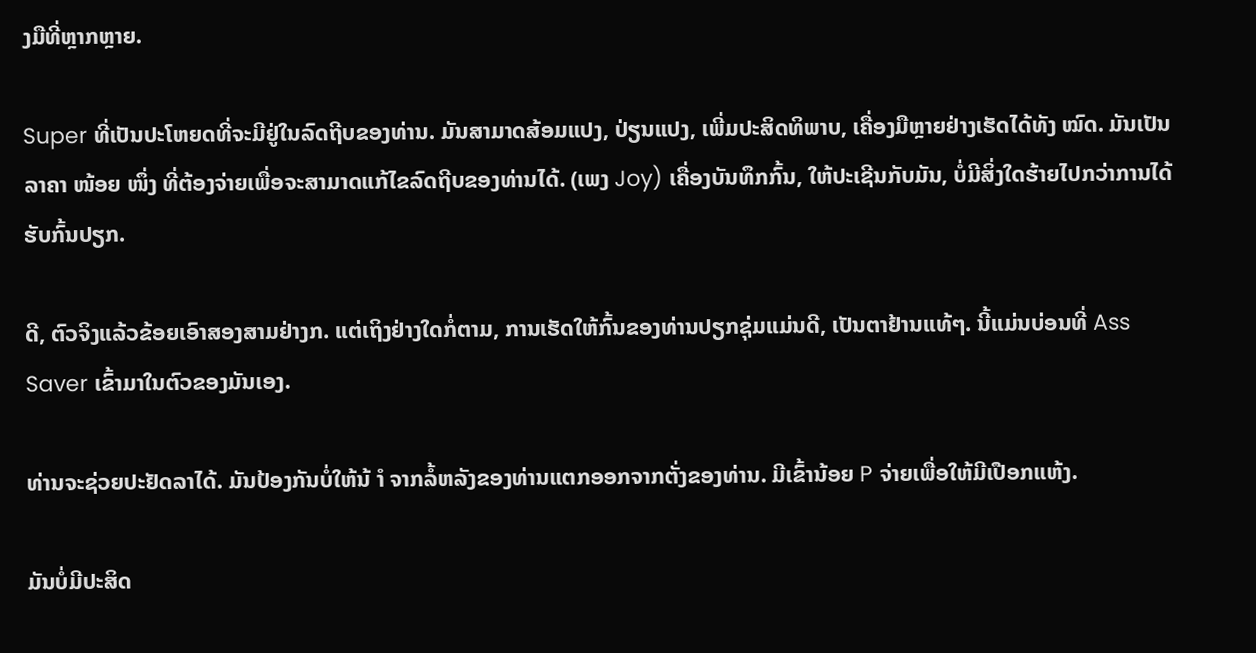ງມືທີ່ຫຼາກຫຼາຍ.

Super ທີ່ເປັນປະໂຫຍດທີ່ຈະມີຢູ່ໃນລົດຖີບຂອງທ່ານ. ມັນສາມາດສ້ອມແປງ, ປ່ຽນແປງ, ເພີ່ມປະສິດທິພາບ, ເຄື່ອງມືຫຼາຍຢ່າງເຮັດໄດ້ທັງ ໝົດ. ມັນເປັນລາຄາ ໜ້ອຍ ໜຶ່ງ ທີ່ຕ້ອງຈ່າຍເພື່ອຈະສາມາດແກ້ໄຂລົດຖີບຂອງທ່ານໄດ້. (ເພງ Joy) ເຄື່ອງບັນທຶກກົ້ນ, ໃຫ້ປະເຊີນກັບມັນ, ບໍ່ມີສິ່ງໃດຮ້າຍໄປກວ່າການໄດ້ຮັບກົ້ນປຽກ.

ດີ, ຕົວຈິງແລ້ວຂ້ອຍເອົາສອງສາມຢ່າງກ. ແຕ່ເຖິງຢ່າງໃດກໍ່ຕາມ, ການເຮັດໃຫ້ກົ້ນຂອງທ່ານປຽກຊຸ່ມແມ່ນດີ, ເປັນຕາຢ້ານແທ້ໆ. ນີ້ແມ່ນບ່ອນທີ່ Ass Saver ເຂົ້າມາໃນຕົວຂອງມັນເອງ.

ທ່ານຈະຊ່ວຍປະຢັດລາໄດ້. ມັນປ້ອງກັນບໍ່ໃຫ້ນ້ ຳ ຈາກລໍ້ຫລັງຂອງທ່ານແຕກອອກຈາກຕັ່ງຂອງທ່ານ. ມີເຂົ້ານ້ອຍ P ຈ່າຍເພື່ອໃຫ້ມີເປືອກແຫ້ງ.

ມັນບໍ່ມີປະສິດ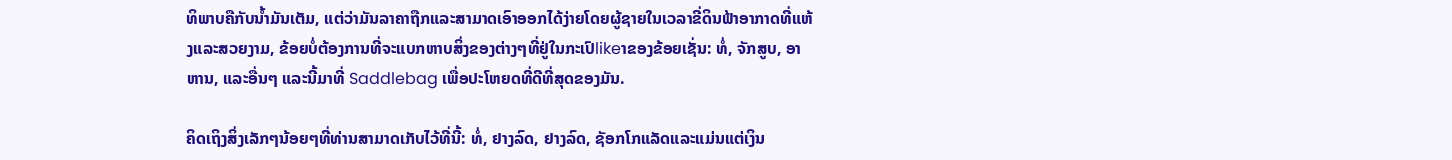ທິພາບຄືກັບນໍ້າມັນເຕັມ, ແຕ່ວ່າມັນລາຄາຖືກແລະສາມາດເອົາອອກໄດ້ງ່າຍໂດຍຜູ້ຊາຍໃນເວລາຂີ່ດິນຟ້າອາກາດທີ່ແຫ້ງແລະສວຍງາມ, ຂ້ອຍບໍ່ຕ້ອງການທີ່ຈະແບກຫາບສິ່ງຂອງຕ່າງໆທີ່ຢູ່ໃນກະເປົlikeາຂອງຂ້ອຍເຊັ່ນ: ທໍ່, ຈັກສູບ, ອາຫານ, ແລະອື່ນໆ ແລະນີ້ມາທີ່ Saddlebag ເພື່ອປະໂຫຍດທີ່ດີທີ່ສຸດຂອງມັນ.

ຄິດເຖິງສິ່ງເລັກໆນ້ອຍໆທີ່ທ່ານສາມາດເກັບໄວ້ທີ່ນີ້: ທໍ່, ຢາງລົດ, ຢາງລົດ, ຊັອກໂກແລັດແລະແມ່ນແຕ່ເງິນ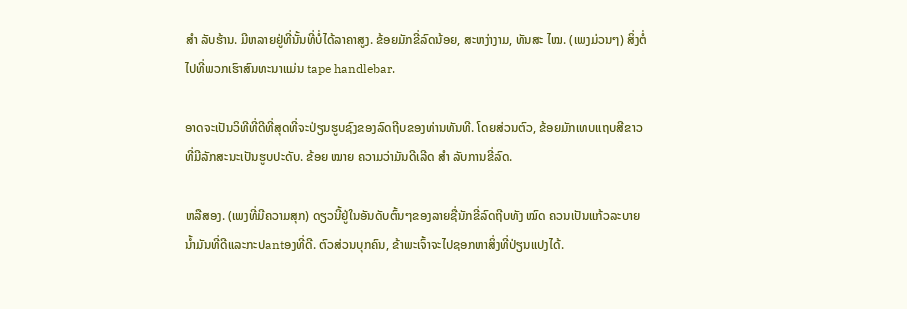ສຳ ລັບຮ້ານ. ມີຫລາຍຢູ່ທີ່ນັ້ນທີ່ບໍ່ໄດ້ລາຄາສູງ. ຂ້ອຍມັກຂີ່ລົດນ້ອຍ, ສະຫງ່າງາມ, ທັນສະ ໄໝ. (ເພງມ່ວນໆ) ສິ່ງຕໍ່ໄປທີ່ພວກເຮົາສົນທະນາແມ່ນ tape handlebar.

ອາດຈະເປັນວິທີທີ່ດີທີ່ສຸດທີ່ຈະປ່ຽນຮູບຊົງຂອງລົດຖີບຂອງທ່ານທັນທີ. ໂດຍສ່ວນຕົວ, ຂ້ອຍມັກເທບແຖບສີຂາວທີ່ມີລັກສະນະເປັນຮູບປະດັບ. ຂ້ອຍ ໝາຍ ຄວາມວ່າມັນດີເລີດ ສຳ ລັບການຂີ່ລົດ.

ຫລືສອງ. (ເພງທີ່ມີຄວາມສຸກ) ດຽວນີ້ຢູ່ໃນອັນດັບຕົ້ນໆຂອງລາຍຊື່ນັກຂີ່ລົດຖີບທັງ ໝົດ ຄວນເປັນແກ້ວລະບາຍນໍ້າມັນທີ່ດີແລະກະປantອງທີ່ດີ. ຕົວສ່ວນບຸກຄົນ, ຂ້າພະເຈົ້າຈະໄປຊອກຫາສິ່ງທີ່ປ່ຽນແປງໄດ້.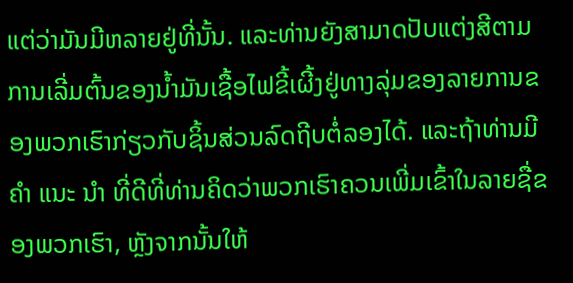ແຕ່ວ່າມັນມີຫລາຍຢູ່ທີ່ນັ້ນ. ແລະທ່ານຍັງສາມາດປັບແຕ່ງສີຕາມການເລີ່ມຕົ້ນຂອງນໍ້າມັນເຊື້ອໄຟຂີ້ເຜີ້ງຢູ່ທາງລຸ່ມຂອງລາຍການຂອງພວກເຮົາກ່ຽວກັບຊິ້ນສ່ວນລົດຖີບຕໍ່ລອງໄດ້. ແລະຖ້າທ່ານມີ ຄຳ ແນະ ນຳ ທີ່ດີທີ່ທ່ານຄິດວ່າພວກເຮົາຄວນເພີ່ມເຂົ້າໃນລາຍຊື່ຂອງພວກເຮົາ, ຫຼັງຈາກນັ້ນໃຫ້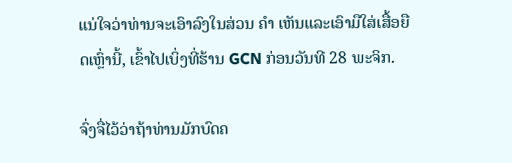ແນ່ໃຈວ່າທ່ານຈະເອົາລົງໃນສ່ວນ ຄຳ ເຫັນແລະເອົາມືໃສ່ເສື້ອຍືດເຫຼົ່ານີ້, ເຂົ້າໄປເບິ່ງທີ່ຮ້ານ GCN ກ່ອນວັນທີ 28 ພະຈິກ.

ຈົ່ງຈື່ໄວ້ວ່າຖ້າທ່ານມັກບົດຄ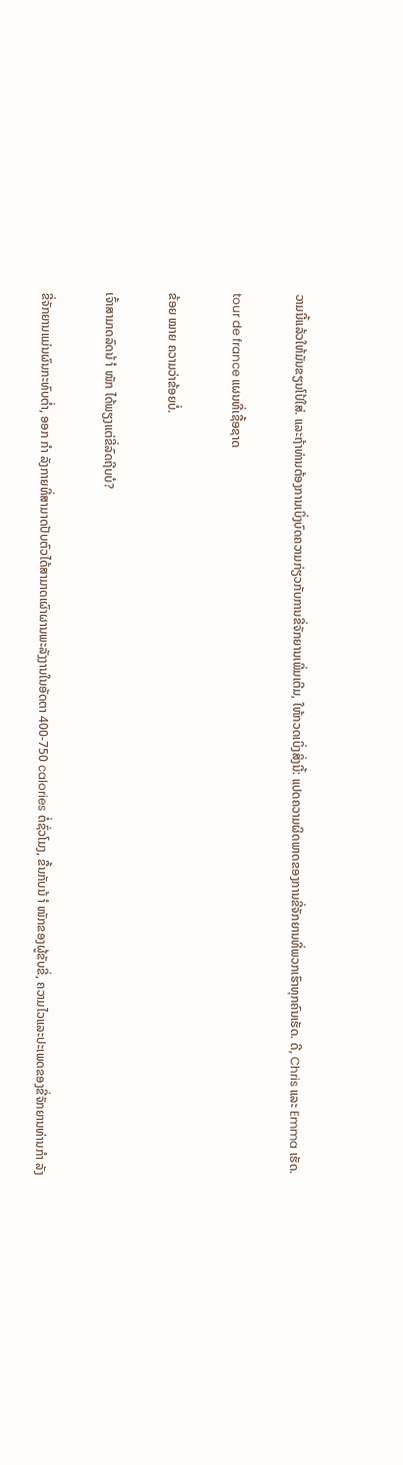ວາມນີ້ແລ້ວໃຫ້ມັນຂຽນໂປ້ໃສ່. ແລະຖ້າທ່ານຕ້ອງການເບິ່ງບົດຄວາມກ່ຽວກັບການຂີ່ຈັກຍານເພີ່ມເຕີມ, ໃຫ້ກວດເບິ່ງສິ່ງນີ້: ແປດຄວາມຜິດພາດຂອງການຂີ່ຈັກຍານທີ່ພວກເຮົາທຸກຄົນເຮັດ. ດີ, Chris ແລະ Emma ເຮັດ.

tour de france ແຜນທີ່ເຊື້ອຊາດ

ຂ້ອຍ ໝາຍ ຄວາມວ່າຂ້ອຍບໍ່.

ເຈົ້າສາມາດລົດນ້ ຳ ໜັກ ໄດ້ພຽງແຕ່ຂີ່ລົດຖີບບໍ?

ຂີ່ຈັກຍານແມ່ນຜົນກະທົບຕໍ່າ, ອອກ ກຳ ລັງກາຍທີ່ສາມາດປັບຕົວໄດ້ສາມາດເຜົາຜານພະລັງງານໃນອັດຕາ 400-750 calories ຕໍ່ຊົ່ວໂມງ, ຂື້ນກັບນ້ ຳ ໜັກຂອງຜູ້ຂັບຂີ່, ຄວາມໄວແລະປະເພດຂອງຂີ່ຈັກຍານທ່ານກຳ ລັງ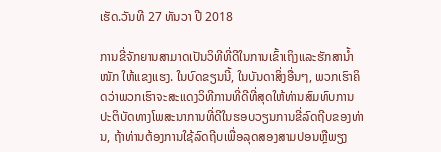ເຮັດ.ວັນທີ 27 ທັນວາ ປີ 2018

ການຂີ່ຈັກຍານສາມາດເປັນວິທີທີ່ດີໃນການເຂົ້າເຖິງແລະຮັກສານໍ້າ ໜັກ ໃຫ້ແຂງແຮງ. ໃນບົດຂຽນນີ້, ໃນບັນດາສິ່ງອື່ນໆ, ພວກເຮົາຄິດວ່າພວກເຮົາຈະສະແດງວິທີການທີ່ດີທີ່ສຸດໃຫ້ທ່ານສົມທົບການປະຕິບັດທາງໂພສະນາການທີ່ດີໃນຮອບວຽນການຂີ່ລົດຖີບຂອງທ່ານ, ຖ້າທ່ານຕ້ອງການໃຊ້ລົດຖີບເພື່ອລຸດສອງສາມປອນຫຼືພຽງ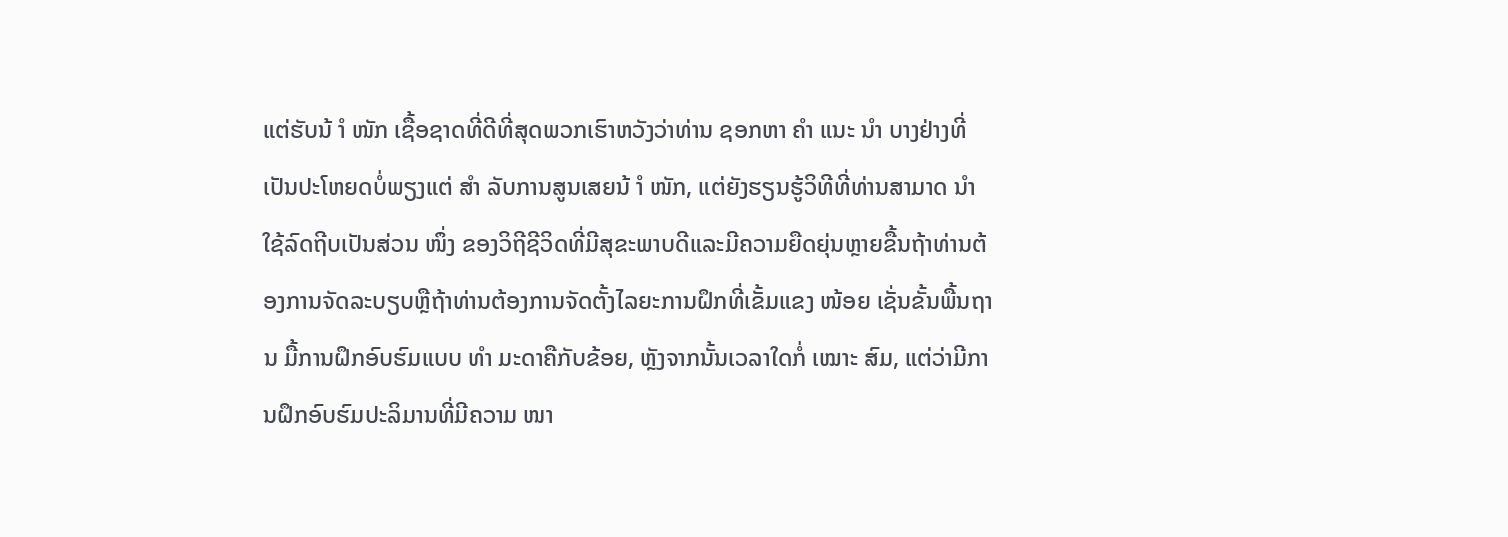ແຕ່ຮັບນ້ ຳ ໜັກ ເຊື້ອຊາດທີ່ດີທີ່ສຸດພວກເຮົາຫວັງວ່າທ່ານ ຊອກຫາ ຄຳ ແນະ ນຳ ບາງຢ່າງທີ່ເປັນປະໂຫຍດບໍ່ພຽງແຕ່ ສຳ ລັບການສູນເສຍນ້ ຳ ໜັກ, ແຕ່ຍັງຮຽນຮູ້ວິທີທີ່ທ່ານສາມາດ ນຳ ໃຊ້ລົດຖີບເປັນສ່ວນ ໜຶ່ງ ຂອງວິຖີຊີວິດທີ່ມີສຸຂະພາບດີແລະມີຄວາມຍືດຍຸ່ນຫຼາຍຂື້ນຖ້າທ່ານຕ້ອງການຈັດລະບຽບຫຼືຖ້າທ່ານຕ້ອງການຈັດຕັ້ງໄລຍະການຝຶກທີ່ເຂັ້ມແຂງ ໜ້ອຍ ເຊັ່ນຂັ້ນພື້ນຖານ ມື້ການຝຶກອົບຮົມແບບ ທຳ ມະດາຄືກັບຂ້ອຍ, ຫຼັງຈາກນັ້ນເວລາໃດກໍ່ ເໝາະ ສົມ, ແຕ່ວ່າມີການຝຶກອົບຮົມປະລິມານທີ່ມີຄວາມ ໜາ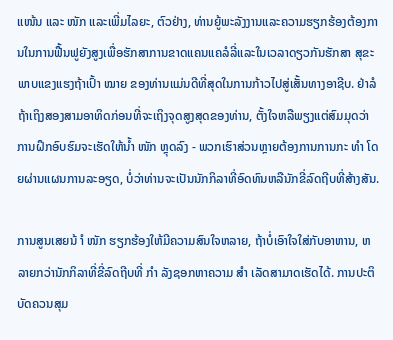ແໜ້ນ ແລະ ໜັກ ແລະເພີ່ມໄລຍະ, ຕົວຢ່າງ, ທ່ານຍູ້ພະລັງງານແລະຄວາມຮຽກຮ້ອງຕ້ອງການໃນການຟື້ນຟູຍັງສູງເພື່ອຮັກສາການຂາດແຄນແຄລໍລີ່ແລະໃນເວລາດຽວກັນຮັກສາ ສຸຂະພາບແຂງແຮງຖ້າເປົ້າ ໝາຍ ຂອງທ່ານແມ່ນດີທີ່ສຸດໃນການກ້າວໄປສູ່ເສັ້ນທາງອາຊີບ. ຢ່າລໍຖ້າເຖິງສອງສາມອາທິດກ່ອນທີ່ຈະເຖິງຈຸດສູງສຸດຂອງທ່ານ, ຕັ້ງໃຈຫລືພຽງແຕ່ສົມມຸດວ່າການຝຶກອົບຮົມຈະເຮັດໃຫ້ນໍ້າ ໜັກ ຫຼຸດລົງ - ພວກເຮົາສ່ວນຫຼາຍຕ້ອງການການກະ ທຳ ໂດຍຜ່ານແຜນການລະອຽດ, ບໍ່ວ່າທ່ານຈະເປັນນັກກິລາທີ່ອົດທົນຫລືນັກຂີ່ລົດຖີບທີ່ສ້າງສັນ.

ການສູນເສຍນ້ ຳ ໜັກ ຮຽກຮ້ອງໃຫ້ມີຄວາມສົນໃຈຫລາຍ, ຖ້າບໍ່ເອົາໃຈໃສ່ກັບອາຫານ, ຫລາຍກວ່ານັກກິລາທີ່ຂີ່ລົດຖີບທີ່ ກຳ ລັງຊອກຫາຄວາມ ສຳ ເລັດສາມາດເຮັດໄດ້. ການປະຕິບັດຄວນສຸມ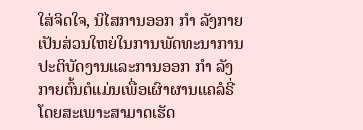ໃສ່ຈິດໃຈ, ນິໄສການອອກ ກຳ ລັງກາຍເປັນສ່ວນໃຫຍ່ໃນການພັດທະນາການປະຕິບັດງານແລະການອອກ ກຳ ລັງກາຍຕົ້ນຕໍແມ່ນເພື່ອເຜົາຜານແຄລໍຣີ່ໂດຍສະເພາະສາມາດເຮັດ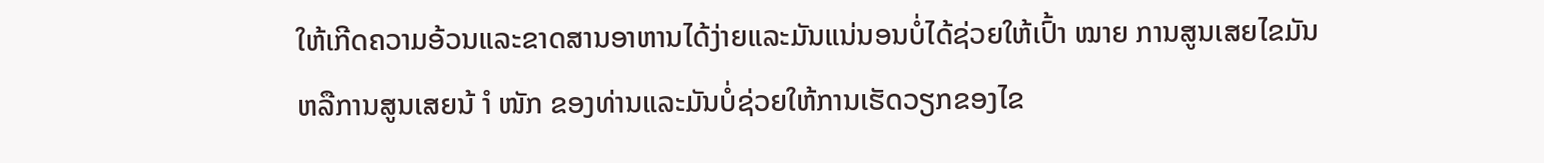ໃຫ້ເກີດຄວາມອ້ວນແລະຂາດສານອາຫານໄດ້ງ່າຍແລະມັນແນ່ນອນບໍ່ໄດ້ຊ່ວຍໃຫ້ເປົ້າ ໝາຍ ການສູນເສຍໄຂມັນຫລືການສູນເສຍນ້ ຳ ໜັກ ຂອງທ່ານແລະມັນບໍ່ຊ່ວຍໃຫ້ການເຮັດວຽກຂອງໄຂ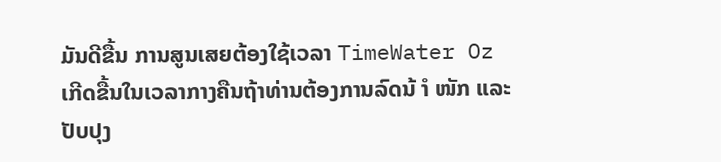ມັນດີຂື້ນ ການສູນເສຍຕ້ອງໃຊ້ເວລາ TimeWater Oz ເກີດຂື້ນໃນເວລາກາງຄືນຖ້າທ່ານຕ້ອງການລົດນ້ ຳ ໜັກ ແລະປັບປຸງ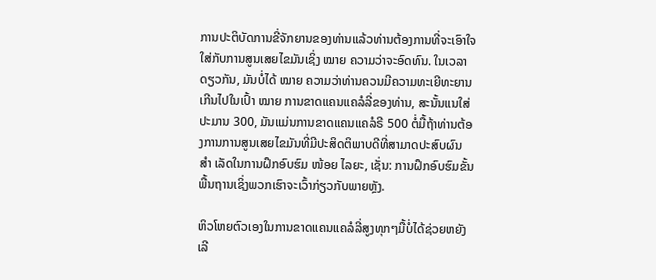ການປະຕິບັດການຂີ່ຈັກຍານຂອງທ່ານແລ້ວທ່ານຕ້ອງການທີ່ຈະເອົາໃຈໃສ່ກັບການສູນເສຍໄຂມັນເຊິ່ງ ໝາຍ ຄວາມວ່າຈະອົດທົນ. ໃນເວລາດຽວກັນ, ມັນບໍ່ໄດ້ ໝາຍ ຄວາມວ່າທ່ານຄວນມີຄວາມທະເຍີທະຍານເກີນໄປໃນເປົ້າ ໝາຍ ການຂາດແຄນແຄລໍລີ່ຂອງທ່ານ, ສະນັ້ນແນໃສ່ປະມານ 300, ມັນແມ່ນການຂາດແຄນແຄລໍຣີ 500 ຕໍ່ມື້ຖ້າທ່ານຕ້ອງການການສູນເສຍໄຂມັນທີ່ມີປະສິດຕິພາບດີທີ່ສາມາດປະສົບຜົນ ສຳ ເລັດໃນການຝຶກອົບຮົມ ໜ້ອຍ ໄລຍະ, ເຊັ່ນ: ການຝຶກອົບຮົມຂັ້ນພື້ນຖານເຊິ່ງພວກເຮົາຈະເວົ້າກ່ຽວກັບພາຍຫຼັງ.

ຫິວໂຫຍຕົວເອງໃນການຂາດແຄນແຄລໍລີ່ສູງທຸກໆມື້ບໍ່ໄດ້ຊ່ວຍຫຍັງເລີ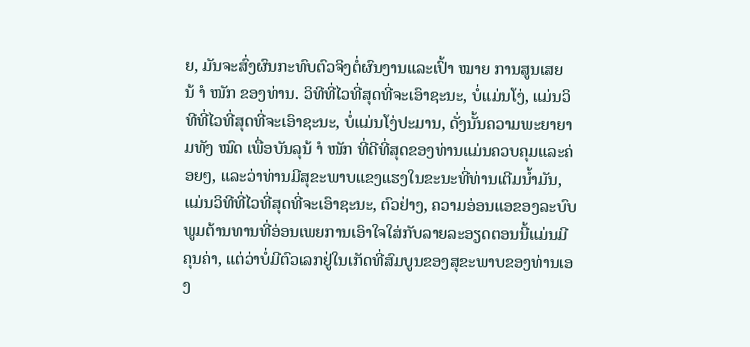ຍ, ມັນຈະສົ່ງຜົນກະທົບຕົວຈິງຕໍ່ຜົນງານແລະເປົ້າ ໝາຍ ການສູນເສຍນ້ ຳ ໜັກ ຂອງທ່ານ. ວິທີທີ່ໄວທີ່ສຸດທີ່ຈະເອົາຊະນະ, ບໍ່ແມ່ນໂງ່, ແມ່ນວິທີທີ່ໄວທີ່ສຸດທີ່ຈະເອົາຊະນະ, ບໍ່ແມ່ນໂງ່ປະມານ, ດັ່ງນັ້ນຄວາມພະຍາຍາມທັງ ໝົດ ເພື່ອບັນລຸນ້ ຳ ໜັກ ທີ່ດີທີ່ສຸດຂອງທ່ານແມ່ນຄວບຄຸມແລະຄ່ອຍໆ, ແລະວ່າທ່ານມີສຸຂະພາບແຂງແຮງໃນຂະນະທີ່ທ່ານເຕີມນໍ້າມັນ, ແມ່ນວິທີທີ່ໄວທີ່ສຸດທີ່ຈະເອົາຊະນະ, ຕົວຢ່າງ, ຄວາມອ່ອນແອຂອງລະບົບພູມຕ້ານທານທີ່ອ່ອນເພຍການເອົາໃຈໃສ່ກັບລາຍລະອຽດຕອນນີ້ແມ່ນມີຄຸນຄ່າ, ແຕ່ວ່າບໍ່ມີຕົວເລກຢູ່ໃນເກັດທີ່ສົມບູນຂອງສຸຂະພາບຂອງທ່ານເອງ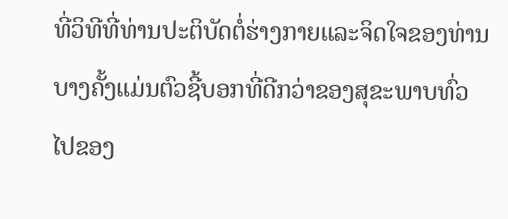ທີ່ວິທີທີ່ທ່ານປະຕິບັດຕໍ່ຮ່າງກາຍແລະຈິດໃຈຂອງທ່ານບາງຄັ້ງແມ່ນຕົວຊີ້ບອກທີ່ດີກວ່າຂອງສຸຂະພາບທົ່ວໄປຂອງ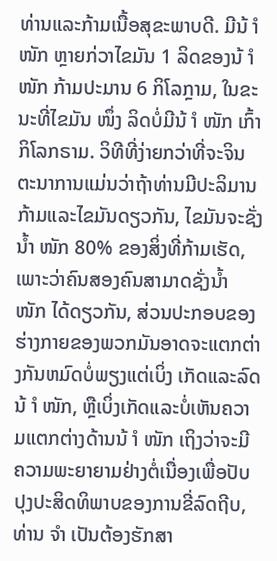ທ່ານແລະກ້າມເນື້ອສຸຂະພາບດີ. ມີນ້ ຳ ໜັກ ຫຼາຍກ່ວາໄຂມັນ 1 ລິດຂອງນ້ ຳ ໜັກ ກ້າມປະມານ 6 ກິໂລກຼາມ, ໃນຂະນະທີ່ໄຂມັນ ໜຶ່ງ ລິດບໍ່ມີນ້ ຳ ໜັກ ເກົ້າກິໂລກຣາມ. ວິທີທີ່ງ່າຍກວ່າທີ່ຈະຈິນຕະນາການແມ່ນວ່າຖ້າທ່ານມີປະລິມານກ້າມແລະໄຂມັນດຽວກັນ, ໄຂມັນຈະຊັ່ງນໍ້າ ໜັກ 80% ຂອງສິ່ງທີ່ກ້າມເຮັດ, ເພາະວ່າຄົນສອງຄົນສາມາດຊັ່ງນໍ້າ ໜັກ ໄດ້ດຽວກັນ, ສ່ວນປະກອບຂອງຮ່າງກາຍຂອງພວກມັນອາດຈະແຕກຕ່າງກັນຫມົດບໍ່ພຽງແຕ່ເບິ່ງ ເກັດແລະລົດນ້ ຳ ໜັກ, ຫຼືເບິ່ງເກັດແລະບໍ່ເຫັນຄວາມແຕກຕ່າງດ້ານນ້ ຳ ໜັກ ເຖິງວ່າຈະມີຄວາມພະຍາຍາມຢ່າງຕໍ່ເນື່ອງເພື່ອປັບປຸງປະສິດທິພາບຂອງການຂີ່ລົດຖີບ, ທ່ານ ຈຳ ເປັນຕ້ອງຮັກສາ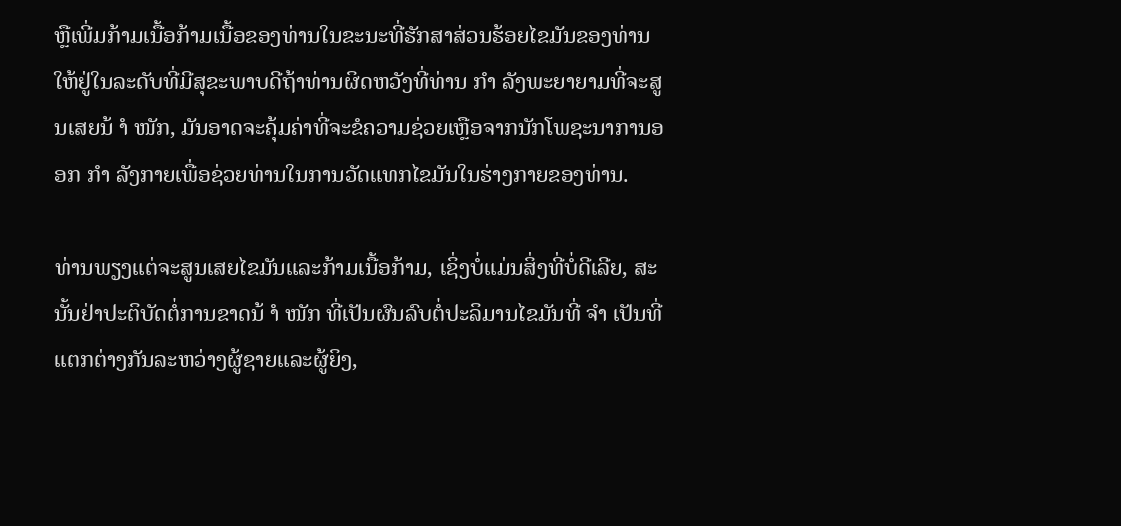ຫຼືເພີ່ມກ້າມເນື້ອກ້າມເນື້ອຂອງທ່ານໃນຂະນະທີ່ຮັກສາສ່ວນຮ້ອຍໄຂມັນຂອງທ່ານໃຫ້ຢູ່ໃນລະດັບທີ່ມີສຸຂະພາບດີຖ້າທ່ານຜິດຫວັງທີ່ທ່ານ ກຳ ລັງພະຍາຍາມທີ່ຈະສູນເສຍນ້ ຳ ໜັກ, ມັນອາດຈະຄຸ້ມຄ່າທີ່ຈະຂໍຄວາມຊ່ວຍເຫຼືອຈາກນັກໂພຊະນາການອອກ ກຳ ລັງກາຍເພື່ອຊ່ວຍທ່ານໃນການວັດແທກໄຂມັນໃນຮ່າງກາຍຂອງທ່ານ.

ທ່ານພຽງແຕ່ຈະສູນເສຍໄຂມັນແລະກ້າມເນື້ອກ້າມ, ເຊິ່ງບໍ່ແມ່ນສິ່ງທີ່ບໍ່ດີເລີຍ, ສະນັ້ນຢ່າປະຕິບັດຕໍ່ການຂາດນ້ ຳ ໜັກ ທີ່ເປັນຜົນລົບຕໍ່ປະລິມານໄຂມັນທີ່ ຈຳ ເປັນທີ່ແຕກຕ່າງກັນລະຫວ່າງຜູ້ຊາຍແລະຜູ້ຍິງ,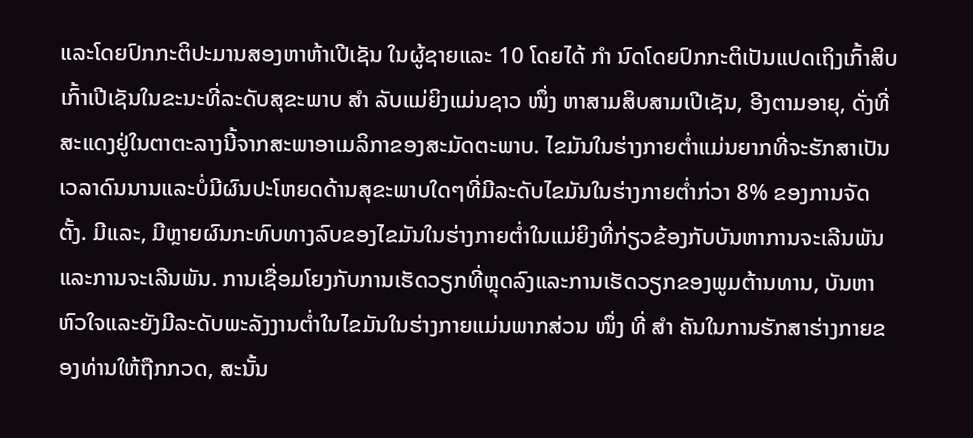ແລະໂດຍປົກກະຕິປະມານສອງຫາຫ້າເປີເຊັນ ໃນຜູ້ຊາຍແລະ 10 ໂດຍໄດ້ ກຳ ນົດໂດຍປົກກະຕິເປັນແປດເຖິງເກົ້າສິບເກົ້າເປີເຊັນໃນຂະນະທີ່ລະດັບສຸຂະພາບ ສຳ ລັບແມ່ຍິງແມ່ນຊາວ ໜຶ່ງ ຫາສາມສິບສາມເປີເຊັນ, ອີງຕາມອາຍຸ, ດັ່ງທີ່ສະແດງຢູ່ໃນຕາຕະລາງນີ້ຈາກສະພາອາເມລິກາຂອງສະມັດຕະພາບ. ໄຂມັນໃນຮ່າງກາຍຕໍ່າແມ່ນຍາກທີ່ຈະຮັກສາເປັນເວລາດົນນານແລະບໍ່ມີຜົນປະໂຫຍດດ້ານສຸຂະພາບໃດໆທີ່ມີລະດັບໄຂມັນໃນຮ່າງກາຍຕໍ່າກ່ວາ 8% ຂອງການຈັດຕັ້ງ. ມີແລະ, ມີຫຼາຍຜົນກະທົບທາງລົບຂອງໄຂມັນໃນຮ່າງກາຍຕໍ່າໃນແມ່ຍິງທີ່ກ່ຽວຂ້ອງກັບບັນຫາການຈະເລີນພັນແລະການຈະເລີນພັນ. ການເຊື່ອມໂຍງກັບການເຮັດວຽກທີ່ຫຼຸດລົງແລະການເຮັດວຽກຂອງພູມຕ້ານທານ, ບັນຫາຫົວໃຈແລະຍັງມີລະດັບພະລັງງານຕໍ່າໃນໄຂມັນໃນຮ່າງກາຍແມ່ນພາກສ່ວນ ໜຶ່ງ ທີ່ ສຳ ຄັນໃນການຮັກສາຮ່າງກາຍຂອງທ່ານໃຫ້ຖືກກວດ, ສະນັ້ນ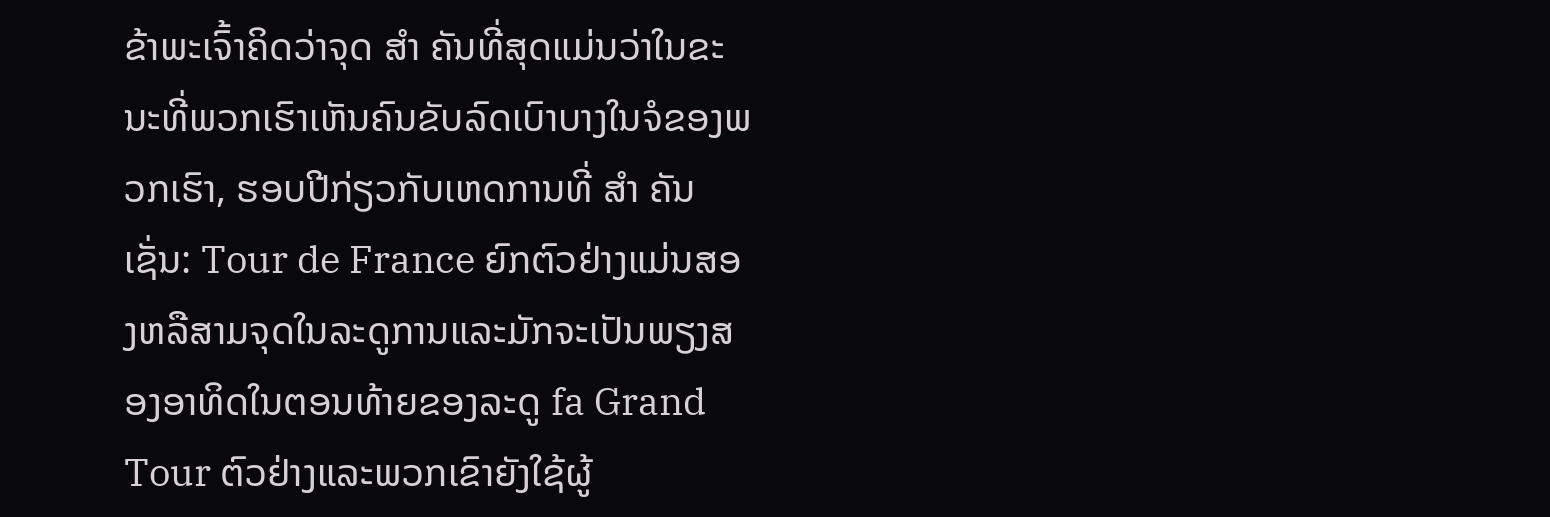ຂ້າພະເຈົ້າຄິດວ່າຈຸດ ສຳ ຄັນທີ່ສຸດແມ່ນວ່າໃນຂະນະທີ່ພວກເຮົາເຫັນຄົນຂັບລົດເບົາບາງໃນຈໍຂອງພວກເຮົາ, ຮອບປີກ່ຽວກັບເຫດການທີ່ ສຳ ຄັນເຊັ່ນ: Tour de France ຍົກຕົວຢ່າງແມ່ນສອງຫລືສາມຈຸດໃນລະດູການແລະມັກຈະເປັນພຽງສອງອາທິດໃນຕອນທ້າຍຂອງລະດູ fa Grand Tour ຕົວຢ່າງແລະພວກເຂົາຍັງໃຊ້ຜູ້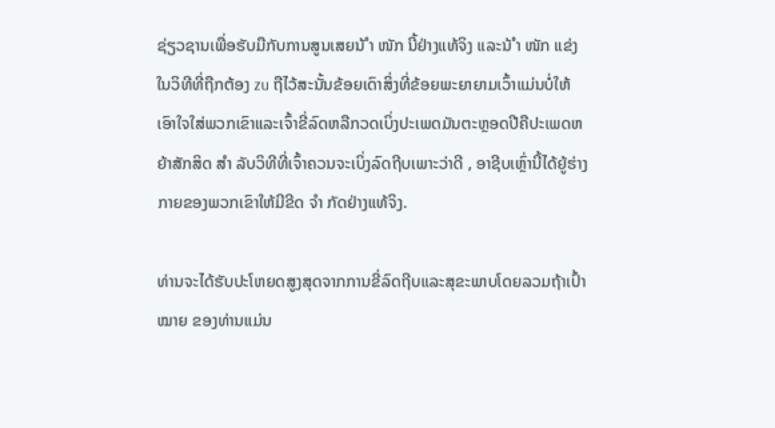ຊ່ຽວຊານເພື່ອຮັບມືກັບການສູນເສຍນ້ ຳ ໜັກ ນີ້ຢ່າງແທ້ຈິງ ແລະນ້ ຳ ໜັກ ແຂ່ງໃນວິທີທີ່ຖືກຕ້ອງ zu ຖືໄວ້ສະນັ້ນຂ້ອຍເດົາສິ່ງທີ່ຂ້ອຍພະຍາຍາມເວົ້າແມ່ນບໍ່ໃຫ້ເອົາໃຈໃສ່ພວກເຂົາແລະເຈົ້າຂີ່ລົດຫລືກວດເບິ່ງປະເພດມັນຕະຫຼອດປີຄືປະເພດຫຍ້າສັກສິດ ສຳ ລັບວິທີທີ່ເຈົ້າຄວນຈະເບິ່ງລົດຖີບເພາະວ່າດີ , ອາຊີບເຫຼົ່ານີ້ໄດ້ຍູ້ຮ່າງກາຍຂອງພວກເຂົາໃຫ້ມີຂີດ ຈຳ ກັດຢ່າງແທ້ຈິງ.

ທ່ານຈະໄດ້ຮັບປະໂຫຍດສູງສຸດຈາກການຂີ່ລົດຖີບແລະສຸຂະພາບໂດຍລວມຖ້າເປົ້າ ໝາຍ ຂອງທ່ານແມ່ນ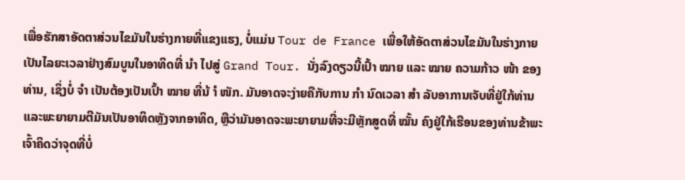ເພື່ອຮັກສາອັດຕາສ່ວນໄຂມັນໃນຮ່າງກາຍທີ່ແຂງແຮງ, ບໍ່ແມ່ນ Tour de France ເພື່ອໃຫ້ອັດຕາສ່ວນໄຂມັນໃນຮ່າງກາຍເປັນໄລຍະເວລາຢ່າງສົມບູນໃນອາທິດທີ່ ນຳ ໄປສູ່ Grand Tour. ນັ່ງລົງດຽວນີ້ເປົ້າ ໝາຍ ແລະ ໝາຍ ຄວາມກ້າວ ໜ້າ ຂອງທ່ານ, ເຊິ່ງບໍ່ ຈຳ ເປັນຕ້ອງເປັນເປົ້າ ໝາຍ ທີ່ນ້ ຳ ໜັກ. ມັນອາດຈະງ່າຍຄືກັບການ ກຳ ນົດເວລາ ສຳ ລັບອາການເຈັບທີ່ຢູ່ໃກ້ທ່ານແລະພະຍາຍາມຕີມັນເປັນອາທິດຫຼັງຈາກອາທິດ, ຫຼືວ່າມັນອາດຈະພະຍາຍາມທີ່ຈະມີຫຼັກສູດທີ່ ໝັ້ນ ຄົງຢູ່ໃກ້ເຮືອນຂອງທ່ານຂ້າພະເຈົ້າຄິດວ່າຈຸດທີ່ບໍ່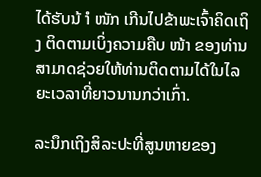ໄດ້ຮັບນ້ ຳ ໜັກ ເກີນໄປຂ້າພະເຈົ້າຄິດເຖິງ ຕິດຕາມເບິ່ງຄວາມຄືບ ໜ້າ ຂອງທ່ານສາມາດຊ່ວຍໃຫ້ທ່ານຕິດຕາມໄດ້ໃນໄລຍະເວລາທີ່ຍາວນານກວ່າເກົ່າ.

ລະນຶກເຖິງສິລະປະທີ່ສູນຫາຍຂອງ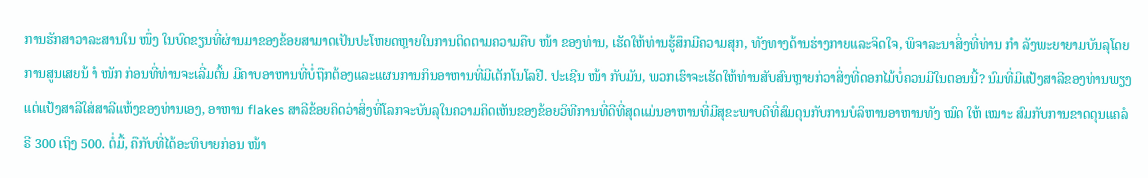ການຮັກສາວາລະສານໃນ ໜຶ່ງ ໃນບົດຂຽນທີ່ຜ່ານມາຂອງຂ້ອຍສາມາດເປັນປະໂຫຍດຫຼາຍໃນການຕິດຕາມຄວາມຄືບ ໜ້າ ຂອງທ່ານ, ເຮັດໃຫ້ທ່ານຮູ້ສຶກມີຄວາມສຸກ, ທັງທາງດ້ານຮ່າງກາຍແລະຈິດໃຈ, ພິຈາລະນາສິ່ງທີ່ທ່ານ ກຳ ລັງພະຍາຍາມບັນລຸໂດຍການສູນເສຍນ້ ຳ ໜັກ ກ່ອນທີ່ທ່ານຈະເລີ່ມຕົ້ນ ມີຄາບອາຫານທີ່ບໍ່ຖືກຕ້ອງແລະແຜນການກິນອາຫານທີ່ມີເຕັກໂນໂລຢີ. ປະເຊີນ ໜ້າ ກັບມັນ, ພວກເຮົາຈະເຮັດໃຫ້ທ່ານສັບສົນຫຼາຍກ່ວາສິ່ງທີ່ດອກໄມ້ບໍ່ຄວນມີໃນຕອນນີ້? ນົມທີ່ມີແປ້ງສາລີຂອງທ່ານພຽງແຕ່ແປ້ງສາລີໃສ່ສາລີແຫ້ງຂອງທ່ານເອງ, ອາຫານ flakes ສາລີຂ້ອຍຄິດວ່າສິ່ງທີ່ໂລກຈະບັນລຸໃນຄວາມຄິດເຫັນຂອງຂ້ອຍວິທີການທີ່ດີທີ່ສຸດແມ່ນອາຫານທີ່ມີສຸຂະພາບດີທີ່ສົມດຸນກັບການບໍລິຫານອາຫານທັງ ໝົດ ໃຫ້ ເໝາະ ສົມກັບການຂາດດຸນແຄລໍຣີ 300 ເຖິງ 500. ຕໍ່ມື້, ຄືກັບທີ່ໄດ້ອະທິບາຍກ່ອນ ໜ້າ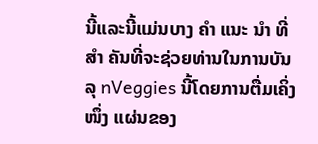ນີ້ແລະນີ້ແມ່ນບາງ ຄຳ ແນະ ນຳ ທີ່ ສຳ ຄັນທີ່ຈະຊ່ວຍທ່ານໃນການບັນລຸ nVeggies ນີ້ໂດຍການຕື່ມເຄິ່ງ ໜຶ່ງ ແຜ່ນຂອງ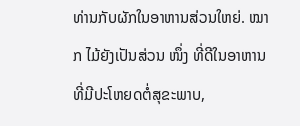ທ່ານກັບຜັກໃນອາຫານສ່ວນໃຫຍ່. ໝາກ ໄມ້ຍັງເປັນສ່ວນ ໜຶ່ງ ທີ່ດີໃນອາຫານທີ່ມີປະໂຫຍດຕໍ່ສຸຂະພາບ,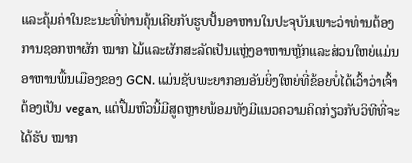ແລະຄຸ້ມຄ່າໃນຂະນະທີ່ທ່ານຄຸ້ນເຄີຍກັບຮູບປັ້ນອາຫານໃນປະຈຸບັນເພາະວ່າທ່ານຕ້ອງການຊອກຫາຜັກ ໝາກ ໄມ້ແລະຜັກສະລັດເປັນແຫຼ່ງອາຫານຫຼັກແລະສ່ວນໃຫຍ່ແມ່ນອາຫານພື້ນເມືອງຂອງ GCN. ແມ່ນຊັບພະຍາກອນອັນຍິ່ງໃຫຍ່ທີ່ຂ້ອຍບໍ່ໄດ້ເວົ້າວ່າເຈົ້າຕ້ອງເປັນ vegan, ແຕ່ປື້ມຫົວນີ້ມີສູດຫຼາຍພ້ອມທັງມີແນວຄວາມຄິດກ່ຽວກັບວິທີທີ່ຈະໄດ້ຮັບ ໝາກ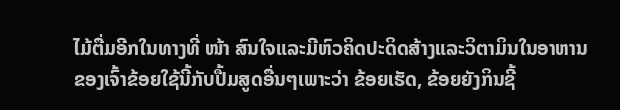ໄມ້ຕື່ມອີກໃນທາງທີ່ ໜ້າ ສົນໃຈແລະມີຫົວຄິດປະດິດສ້າງແລະວິຕາມິນໃນອາຫານຂອງເຈົ້າຂ້ອຍໃຊ້ນີ້ກັບປື້ມສູດອື່ນໆເພາະວ່າ ຂ້ອຍເຮັດ, ຂ້ອຍຍັງກິນຊີ້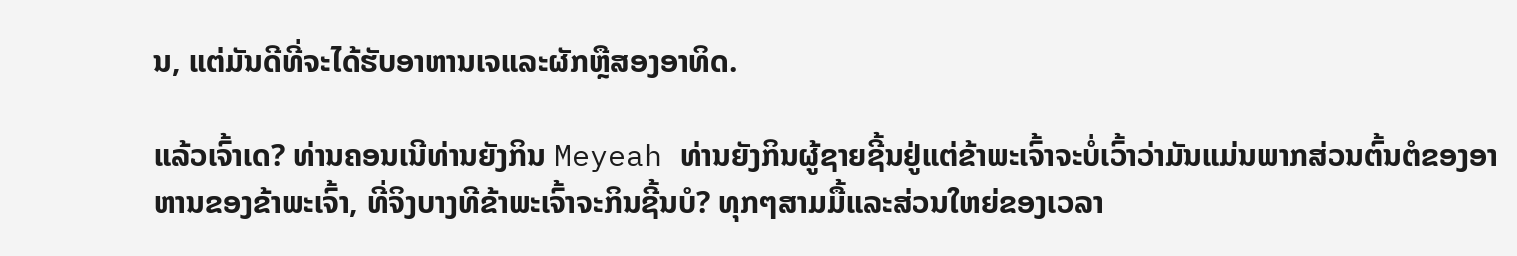ນ, ແຕ່ມັນດີທີ່ຈະໄດ້ຮັບອາຫານເຈແລະຜັກຫຼືສອງອາທິດ.

ແລ້ວເຈົ້າເດ? ທ່ານຄອນເນີທ່ານຍັງກິນ Meyeah ທ່ານຍັງກິນຜູ້ຊາຍຊີ້ນຢູ່ແຕ່ຂ້າພະເຈົ້າຈະບໍ່ເວົ້າວ່າມັນແມ່ນພາກສ່ວນຕົ້ນຕໍຂອງອາຫານຂອງຂ້າພະເຈົ້າ, ທີ່ຈິງບາງທີຂ້າພະເຈົ້າຈະກິນຊີ້ນບໍ? ທຸກໆສາມມື້ແລະສ່ວນໃຫຍ່ຂອງເວລາ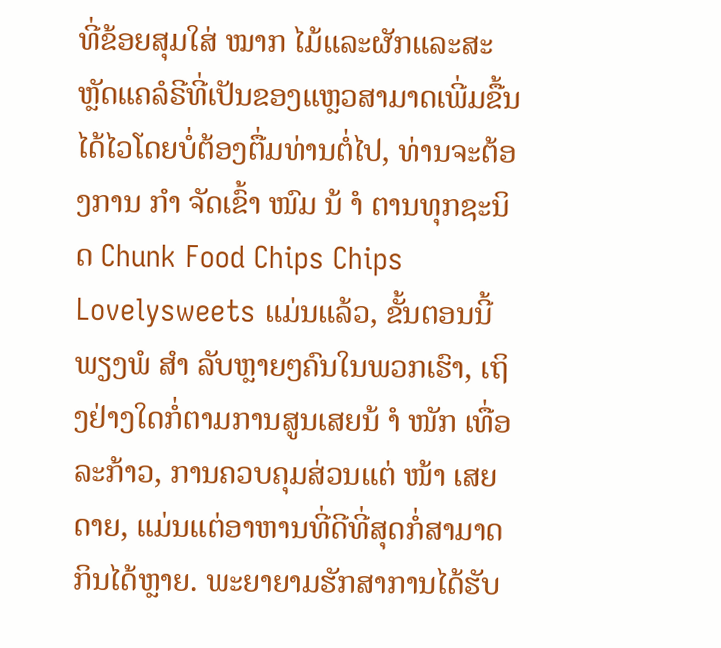ທີ່ຂ້ອຍສຸມໃສ່ ໝາກ ໄມ້ແລະຜັກແລະສະຫຼັດແຄລໍຣີທີ່ເປັນຂອງແຫຼວສາມາດເພີ່ມຂື້ນໄດ້ໄວໂດຍບໍ່ຕ້ອງຕື່ມທ່ານຕໍ່ໄປ, ທ່ານຈະຕ້ອງການ ກຳ ຈັດເຂົ້າ ໜົມ ນ້ ຳ ຕານທຸກຊະນິດ Chunk Food Chips Chips Lovelysweets ແມ່ນແລ້ວ, ຂັ້ນຕອນນີ້ພຽງພໍ ສຳ ລັບຫຼາຍໆຄົນໃນພວກເຮົາ, ເຖິງຢ່າງໃດກໍ່ຕາມການສູນເສຍນ້ ຳ ໜັກ ເທື່ອລະກ້າວ, ການຄວບຄຸມສ່ວນແຕ່ ໜ້າ ເສຍດາຍ, ແມ່ນແຕ່ອາຫານທີ່ດີທີ່ສຸດກໍ່ສາມາດກິນໄດ້ຫຼາຍ. ພະຍາຍາມຮັກສາການໄດ້ຮັບ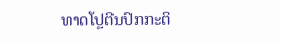ທາດໂປຼຕີນປົກກະຕິ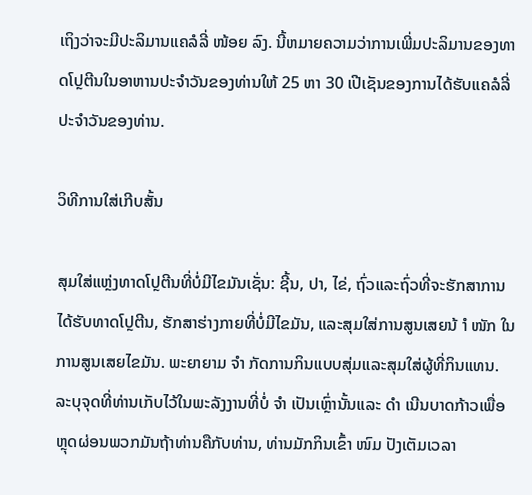ເຖິງວ່າຈະມີປະລິມານແຄລໍລີ່ ໜ້ອຍ ລົງ. ນີ້ຫມາຍຄວາມວ່າການເພີ່ມປະລິມານຂອງທາດໂປຼຕີນໃນອາຫານປະຈໍາວັນຂອງທ່ານໃຫ້ 25 ຫາ 30 ເປີເຊັນຂອງການໄດ້ຮັບແຄລໍລີ່ປະຈໍາວັນຂອງທ່ານ.

ວິທີການໃສ່ເກີບສັ້ນ

ສຸມໃສ່ແຫຼ່ງທາດໂປຼຕີນທີ່ບໍ່ມີໄຂມັນເຊັ່ນ: ຊີ້ນ, ປາ, ໄຂ່, ຖົ່ວແລະຖົ່ວທີ່ຈະຮັກສາການໄດ້ຮັບທາດໂປຼຕີນ, ຮັກສາຮ່າງກາຍທີ່ບໍ່ມີໄຂມັນ, ແລະສຸມໃສ່ການສູນເສຍນ້ ຳ ໜັກ ໃນການສູນເສຍໄຂມັນ. ພະຍາຍາມ ຈຳ ກັດການກິນແບບສຸ່ມແລະສຸມໃສ່ຜູ້ທີ່ກິນແທນ. ລະບຸຈຸດທີ່ທ່ານເກັບໄວ້ໃນພະລັງງານທີ່ບໍ່ ຈຳ ເປັນເຫຼົ່ານັ້ນແລະ ດຳ ເນີນບາດກ້າວເພື່ອຫຼຸດຜ່ອນພວກມັນຖ້າທ່ານຄືກັບທ່ານ, ທ່ານມັກກິນເຂົ້າ ໜົມ ປັງເຕັມເວລາ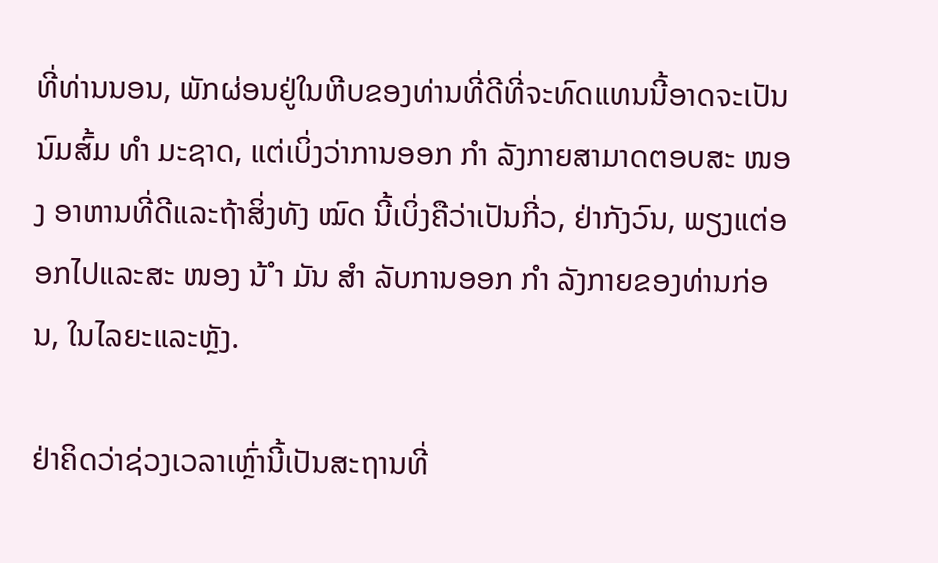ທີ່ທ່ານນອນ, ພັກຜ່ອນຢູ່ໃນຫີບຂອງທ່ານທີ່ດີທີ່ຈະທົດແທນນີ້ອາດຈະເປັນນົມສົ້ມ ທຳ ມະຊາດ, ແຕ່ເບິ່ງວ່າການອອກ ກຳ ລັງກາຍສາມາດຕອບສະ ໜອງ ອາຫານທີ່ດີແລະຖ້າສິ່ງທັງ ໝົດ ນີ້ເບິ່ງຄືວ່າເປັນກີ່ວ, ຢ່າກັງວົນ, ພຽງແຕ່ອອກໄປແລະສະ ໜອງ ນ້ ຳ ມັນ ສຳ ລັບການອອກ ກຳ ລັງກາຍຂອງທ່ານກ່ອນ, ໃນໄລຍະແລະຫຼັງ.

ຢ່າຄິດວ່າຊ່ວງເວລາເຫຼົ່ານີ້ເປັນສະຖານທີ່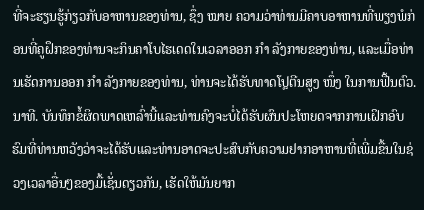ທີ່ຈະຮຽນຮູ້ກ່ຽວກັບອາຫານຂອງທ່ານ, ຊຶ່ງ ໝາຍ ຄວາມວ່າທ່ານມີຄາບອາຫານທີ່ພຽງພໍກ່ອນທີ່ຄູຝຶກຂອງທ່ານຈະກິນຄາໂບໄຮເດດໃນເວລາອອກ ກຳ ລັງກາຍຂອງທ່ານ, ແລະເມື່ອທ່ານເຮັດການອອກ ກຳ ລັງກາຍຂອງທ່ານ, ທ່ານຈະໄດ້ຮັບທາດໂປຼຕີນສູງ ໜຶ່ງ ໃນການຟື້ນຕົວ. ນາທີ. ບັນທຶກຂໍ້ຜິດພາດເຫລົ່ານີ້ແລະທ່ານຄົງຈະບໍ່ໄດ້ຮັບຜົນປະໂຫຍດຈາກການເຝິກອົບຮົມທີ່ທ່ານຫວັງວ່າຈະໄດ້ຮັບແລະທ່ານອາດຈະປະສົບກັບຄວາມຢາກອາຫານທີ່ເພີ່ມຂື້ນໃນຊ່ວງເວລາອື່ນໆຂອງມື້ເຊັ່ນດຽວກັນ, ເຮັດໃຫ້ມັນຍາກ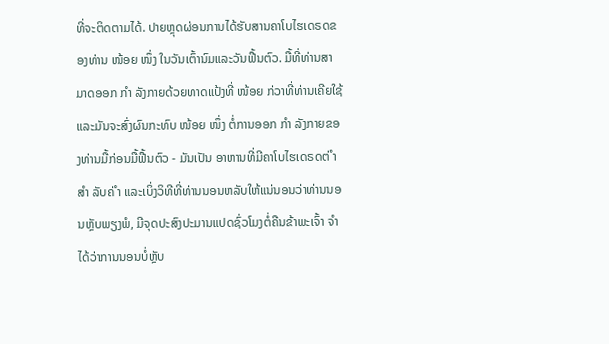ທີ່ຈະຕິດຕາມໄດ້. ປາຍຫຼຸດຜ່ອນການໄດ້ຮັບສານຄາໂບໄຮເດຣດຂອງທ່ານ ໜ້ອຍ ໜຶ່ງ ໃນວັນເຕົ້ານົມແລະວັນຟື້ນຕົວ. ມື້ທີ່ທ່ານສາມາດອອກ ກຳ ລັງກາຍດ້ວຍທາດແປ້ງທີ່ ໜ້ອຍ ກ່ວາທີ່ທ່ານເຄີຍໃຊ້ແລະມັນຈະສົ່ງຜົນກະທົບ ໜ້ອຍ ໜຶ່ງ ຕໍ່ການອອກ ກຳ ລັງກາຍຂອງທ່ານມື້ກ່ອນມື້ຟື້ນຕົວ - ມັນເປັນ ອາຫານທີ່ມີຄາໂບໄຮເດຣດຕ່ ຳ ສຳ ລັບຄ່ ຳ ແລະເບິ່ງວິທີທີ່ທ່ານນອນຫລັບໃຫ້ແນ່ນອນວ່າທ່ານນອນຫຼັບພຽງພໍ, ມີຈຸດປະສົງປະມານແປດຊົ່ວໂມງຕໍ່ຄືນຂ້າພະເຈົ້າ ຈຳ ໄດ້ວ່າການນອນບໍ່ຫຼັບ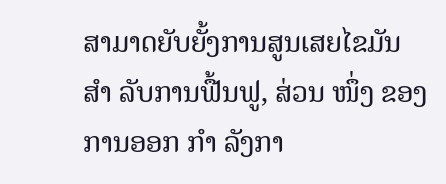ສາມາດຍັບຍັ້ງການສູນເສຍໄຂມັນ ສຳ ລັບການຟື້ນຟູ, ສ່ວນ ໜຶ່ງ ຂອງການອອກ ກຳ ລັງກາ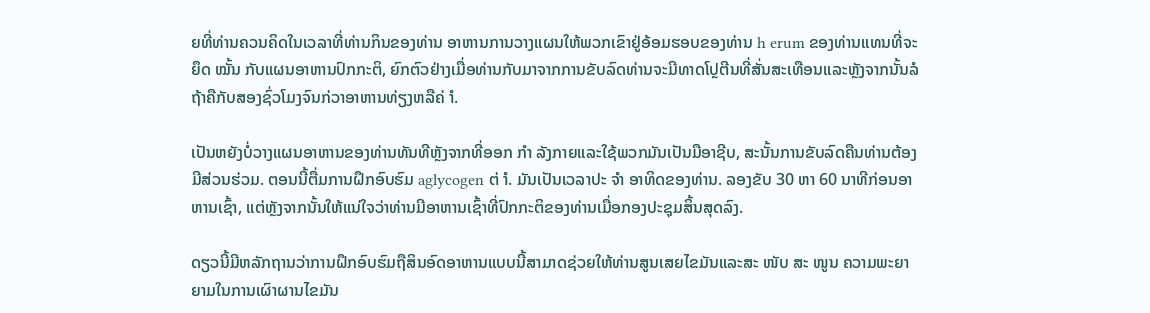ຍທີ່ທ່ານຄວນຄິດໃນເວລາທີ່ທ່ານກິນຂອງທ່ານ ອາຫານການວາງແຜນໃຫ້ພວກເຂົາຢູ່ອ້ອມຮອບຂອງທ່ານ h erum ຂອງທ່ານແທນທີ່ຈະຍຶດ ໝັ້ນ ກັບແຜນອາຫານປົກກະຕິ, ຍົກຕົວຢ່າງເມື່ອທ່ານກັບມາຈາກການຂັບລົດທ່ານຈະມີທາດໂປຼຕີນທີ່ສັ່ນສະເທືອນແລະຫຼັງຈາກນັ້ນລໍຖ້າຄືກັບສອງຊົ່ວໂມງຈົນກ່ວາອາຫານທ່ຽງຫລືຄ່ ຳ.

ເປັນຫຍັງບໍ່ວາງແຜນອາຫານຂອງທ່ານທັນທີຫຼັງຈາກທີ່ອອກ ກຳ ລັງກາຍແລະໃຊ້ພວກມັນເປັນມືອາຊີບ, ສະນັ້ນການຂັບລົດຄືນທ່ານຕ້ອງມີສ່ວນຮ່ວມ. ຕອນນີ້ຕື່ມການຝຶກອົບຮົມ aglycogen ຕ່ ຳ. ມັນເປັນເວລາປະ ຈຳ ອາທິດຂອງທ່ານ. ລອງຂັບ 30 ຫາ 60 ນາທີກ່ອນອາຫານເຊົ້າ, ແຕ່ຫຼັງຈາກນັ້ນໃຫ້ແນ່ໃຈວ່າທ່ານມີອາຫານເຊົ້າທີ່ປົກກະຕິຂອງທ່ານເມື່ອກອງປະຊຸມສິ້ນສຸດລົງ.

ດຽວນີ້ມີຫລັກຖານວ່າການຝຶກອົບຮົມຖືສິນອົດອາຫານແບບນີ້ສາມາດຊ່ວຍໃຫ້ທ່ານສູນເສຍໄຂມັນແລະສະ ໜັບ ສະ ໜູນ ຄວາມພະຍາຍາມໃນການເຜົາຜານໄຂມັນ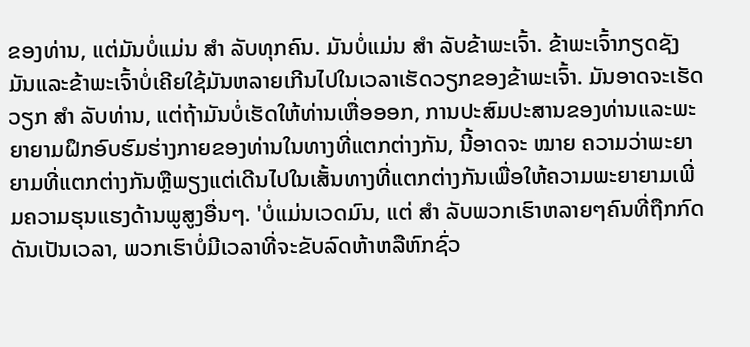ຂອງທ່ານ, ແຕ່ມັນບໍ່ແມ່ນ ສຳ ລັບທຸກຄົນ. ມັນບໍ່ແມ່ນ ສຳ ລັບຂ້າພະເຈົ້າ. ຂ້າພະເຈົ້າກຽດຊັງມັນແລະຂ້າພະເຈົ້າບໍ່ເຄີຍໃຊ້ມັນຫລາຍເກີນໄປໃນເວລາເຮັດວຽກຂອງຂ້າພະເຈົ້າ. ມັນອາດຈະເຮັດວຽກ ສຳ ລັບທ່ານ, ແຕ່ຖ້າມັນບໍ່ເຮັດໃຫ້ທ່ານເຫື່ອອອກ, ການປະສົມປະສານຂອງທ່ານແລະພະຍາຍາມຝຶກອົບຮົມຮ່າງກາຍຂອງທ່ານໃນທາງທີ່ແຕກຕ່າງກັນ, ນີ້ອາດຈະ ໝາຍ ຄວາມວ່າພະຍາຍາມທີ່ແຕກຕ່າງກັນຫຼືພຽງແຕ່ເດີນໄປໃນເສັ້ນທາງທີ່ແຕກຕ່າງກັນເພື່ອໃຫ້ຄວາມພະຍາຍາມເພີ່ມຄວາມຮຸນແຮງດ້ານພູສູງອື່ນໆ. 'ບໍ່ແມ່ນເວດມົນ, ແຕ່ ສຳ ລັບພວກເຮົາຫລາຍໆຄົນທີ່ຖືກກົດດັນເປັນເວລາ, ພວກເຮົາບໍ່ມີເວລາທີ່ຈະຂັບລົດຫ້າຫລືຫົກຊົ່ວ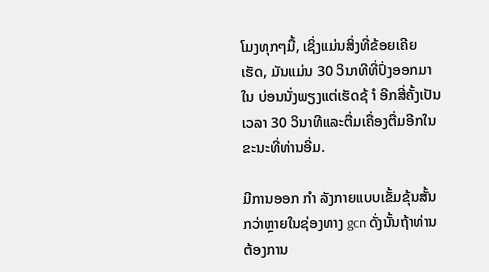ໂມງທຸກໆມື້, ເຊິ່ງແມ່ນສິ່ງທີ່ຂ້ອຍເຄີຍເຮັດ, ມັນແມ່ນ 30 ວິນາທີທີ່ປົ່ງອອກມາໃນ ບ່ອນນັ່ງພຽງແຕ່ເຮັດຊ້ ຳ ອີກສີ່ຄັ້ງເປັນເວລາ 30 ວິນາທີແລະຕື່ມເຄື່ອງຕື່ມອີກໃນຂະນະທີ່ທ່ານອີ່ມ.

ມີການອອກ ກຳ ລັງກາຍແບບເຂັ້ມຂຸ້ນສັ້ນກວ່າຫຼາຍໃນຊ່ອງທາງ gcn ດັ່ງນັ້ນຖ້າທ່ານຕ້ອງການ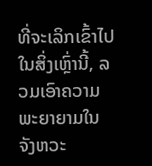ທີ່ຈະເລິກເຂົ້າໄປໃນສິ່ງເຫຼົ່ານີ້, ລວມເອົາຄວາມພະຍາຍາມໃນຈັງຫວະ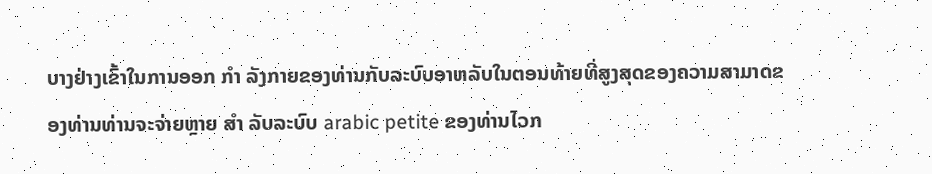ບາງຢ່າງເຂົ້າໃນການອອກ ກຳ ລັງກາຍຂອງທ່ານກັບລະບົບອາຫລັບໃນຕອນທ້າຍທີ່ສູງສຸດຂອງຄວາມສາມາດຂອງທ່ານທ່ານຈະຈ່າຍຫຼາຍ ສຳ ລັບລະບົບ arabic petite ຂອງທ່ານໄວກ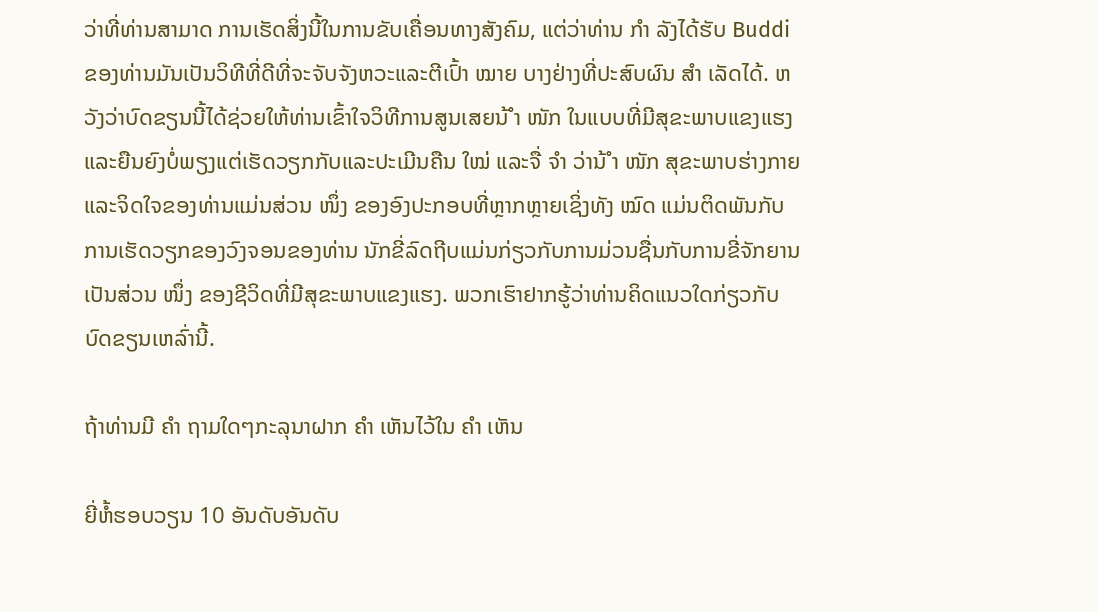ວ່າທີ່ທ່ານສາມາດ ການເຮັດສິ່ງນີ້ໃນການຂັບເຄື່ອນທາງສັງຄົມ, ແຕ່ວ່າທ່ານ ກຳ ລັງໄດ້ຮັບ Buddi ຂອງທ່ານມັນເປັນວິທີທີ່ດີທີ່ຈະຈັບຈັງຫວະແລະຕີເປົ້າ ໝາຍ ບາງຢ່າງທີ່ປະສົບຜົນ ສຳ ເລັດໄດ້. ຫວັງວ່າບົດຂຽນນີ້ໄດ້ຊ່ວຍໃຫ້ທ່ານເຂົ້າໃຈວິທີການສູນເສຍນ້ ຳ ໜັກ ໃນແບບທີ່ມີສຸຂະພາບແຂງແຮງແລະຍືນຍົງບໍ່ພຽງແຕ່ເຮັດວຽກກັບແລະປະເມີນຄືນ ໃໝ່ ແລະຈື່ ຈຳ ວ່ານ້ ຳ ໜັກ ສຸຂະພາບຮ່າງກາຍແລະຈິດໃຈຂອງທ່ານແມ່ນສ່ວນ ໜຶ່ງ ຂອງອົງປະກອບທີ່ຫຼາກຫຼາຍເຊິ່ງທັງ ໝົດ ແມ່ນຕິດພັນກັບການເຮັດວຽກຂອງວົງຈອນຂອງທ່ານ ນັກຂີ່ລົດຖີບແມ່ນກ່ຽວກັບການມ່ວນຊື່ນກັບການຂີ່ຈັກຍານເປັນສ່ວນ ໜຶ່ງ ຂອງຊີວິດທີ່ມີສຸຂະພາບແຂງແຮງ. ພວກເຮົາຢາກຮູ້ວ່າທ່ານຄິດແນວໃດກ່ຽວກັບບົດຂຽນເຫລົ່ານີ້.

ຖ້າທ່ານມີ ຄຳ ຖາມໃດໆກະລຸນາຝາກ ຄຳ ເຫັນໄວ້ໃນ ຄຳ ເຫັນ

ຍີ່ຫໍ້ຮອບວຽນ 10 ອັນດັບອັນດັບ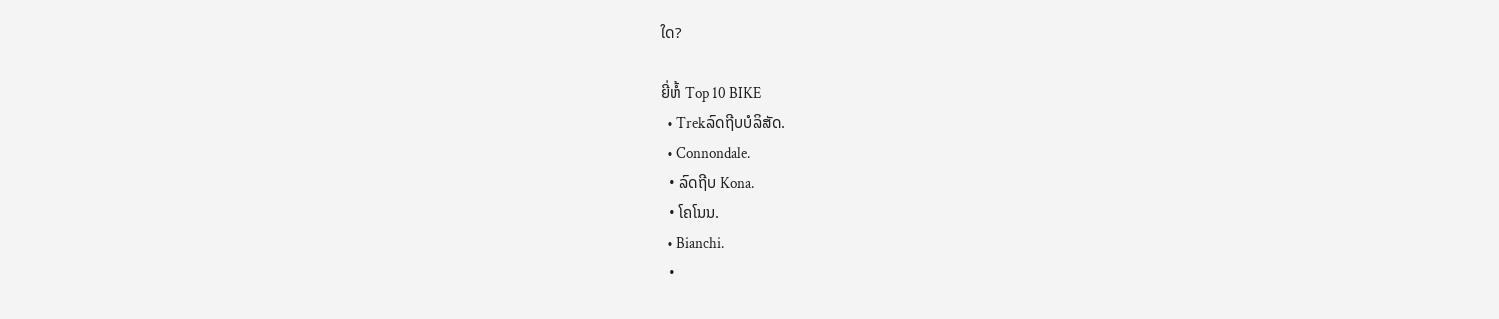ໃດ?

ຍີ່ຫໍ້ Top 10 BIKE
  • Trekລົດຖີບບໍລິສັດ.
  • Connondale.
  • ລົດຖີບ Kona.
  • ໂຄໂນນ.
  • Bianchi.
  •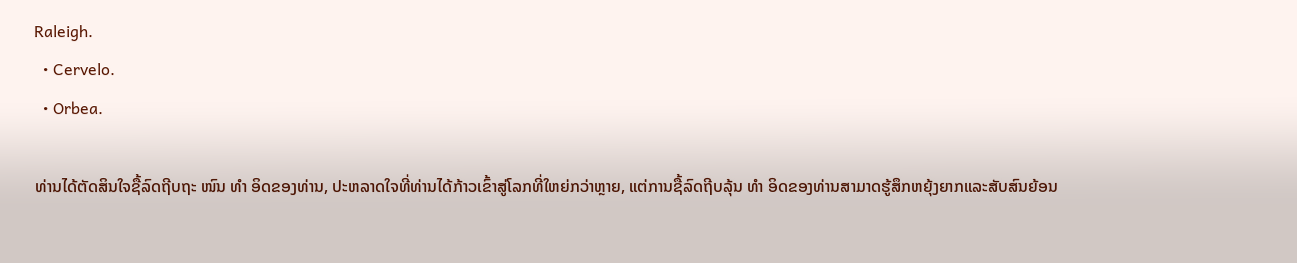Raleigh.
  • Cervelo.
  • Orbea.

ທ່ານໄດ້ຕັດສິນໃຈຊື້ລົດຖີບຖະ ໜົນ ທຳ ອິດຂອງທ່ານ, ປະຫລາດໃຈທີ່ທ່ານໄດ້ກ້າວເຂົ້າສູ່ໂລກທີ່ໃຫຍ່ກວ່າຫຼາຍ, ແຕ່ການຊື້ລົດຖີບລຸ້ນ ທຳ ອິດຂອງທ່ານສາມາດຮູ້ສຶກຫຍຸ້ງຍາກແລະສັບສົນຍ້ອນ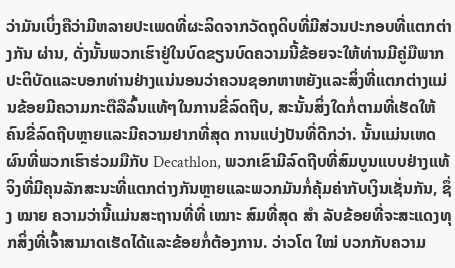ວ່າມັນເບິ່ງຄືວ່າມີຫລາຍປະເພດທີ່ຜະລິດຈາກວັດຖຸດິບທີ່ມີສ່ວນປະກອບທີ່ແຕກຕ່າງກັນ ຜ່ານ, ດັ່ງນັ້ນພວກເຮົາຢູ່ໃນບົດຂຽນບົດຄວາມນີ້ຂ້ອຍຈະໃຫ້ທ່ານມີຄູ່ມືພາກປະຕິບັດແລະບອກທ່ານຢ່າງແນ່ນອນວ່າຄວນຊອກຫາຫຍັງແລະສິ່ງທີ່ແຕກຕ່າງແມ່ນຂ້ອຍມີຄວາມກະຕືລືລົ້ນແທ້ໆໃນການຂີ່ລົດຖີບ, ສະນັ້ນສິ່ງໃດກໍ່ຕາມທີ່ເຮັດໃຫ້ຄົນຂີ່ລົດຖີບຫຼາຍແລະມີຄວາມຢາກທີ່ສຸດ ການແບ່ງປັນທີ່ດີກວ່າ. ນັ້ນແມ່ນເຫດຜົນທີ່ພວກເຮົາຮ່ວມມືກັບ Decathlon, ພວກເຂົາມີລົດຖີບທີ່ສົມບູນແບບຢ່າງແທ້ຈິງທີ່ມີຄຸນລັກສະນະທີ່ແຕກຕ່າງກັນຫຼາຍແລະພວກມັນກໍ່ຄຸ້ມຄ່າກັບເງິນເຊັ່ນກັນ, ຊຶ່ງ ໝາຍ ຄວາມວ່ານີ້ແມ່ນສະຖານທີ່ທີ່ ເໝາະ ສົມທີ່ສຸດ ສຳ ລັບຂ້ອຍທີ່ຈະສະແດງທຸກສິ່ງທີ່ເຈົ້າສາມາດເຮັດໄດ້ແລະຂ້ອຍກໍ່ຕ້ອງການ. ວ່າວໂຕ ໃໝ່ ບວກກັບຄວາມ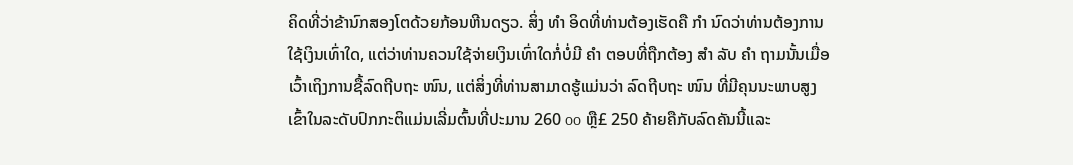ຄິດທີ່ວ່າຂ້ານົກສອງໂຕດ້ວຍກ້ອນຫີນດຽວ. ສິ່ງ ທຳ ອິດທີ່ທ່ານຕ້ອງເຮັດຄື ກຳ ນົດວ່າທ່ານຕ້ອງການໃຊ້ເງິນເທົ່າໃດ, ແຕ່ວ່າທ່ານຄວນໃຊ້ຈ່າຍເງິນເທົ່າໃດກໍ່ບໍ່ມີ ຄຳ ຕອບທີ່ຖືກຕ້ອງ ສຳ ລັບ ຄຳ ຖາມນັ້ນເມື່ອເວົ້າເຖິງການຊື້ລົດຖີບຖະ ໜົນ, ແຕ່ສິ່ງທີ່ທ່ານສາມາດຮູ້ແມ່ນວ່າ ລົດຖີບຖະ ໜົນ ທີ່ມີຄຸນນະພາບສູງເຂົ້າໃນລະດັບປົກກະຕິແມ່ນເລີ່ມຕົ້ນທີ່ປະມານ 260 oo ຫຼື£ 250 ຄ້າຍຄືກັບລົດຄັນນີ້ແລະ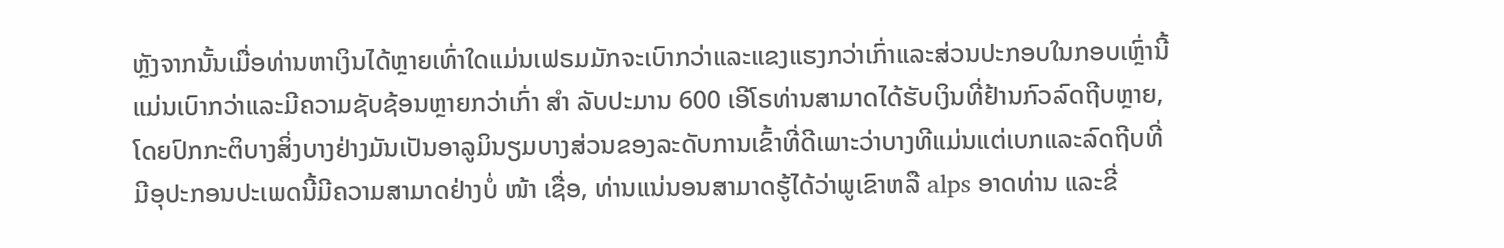ຫຼັງຈາກນັ້ນເມື່ອທ່ານຫາເງິນໄດ້ຫຼາຍເທົ່າໃດແມ່ນເຟຣມມັກຈະເບົາກວ່າແລະແຂງແຮງກວ່າເກົ່າແລະສ່ວນປະກອບໃນກອບເຫຼົ່ານີ້ແມ່ນເບົາກວ່າແລະມີຄວາມຊັບຊ້ອນຫຼາຍກວ່າເກົ່າ ສຳ ລັບປະມານ 600 ເອີໂຣທ່ານສາມາດໄດ້ຮັບເງິນທີ່ຢ້ານກົວລົດຖີບຫຼາຍ, ໂດຍປົກກະຕິບາງສິ່ງບາງຢ່າງມັນເປັນອາລູມິນຽມບາງສ່ວນຂອງລະດັບການເຂົ້າທີ່ດີເພາະວ່າບາງທີແມ່ນແຕ່ເບກແລະລົດຖີບທີ່ມີອຸປະກອນປະເພດນີ້ມີຄວາມສາມາດຢ່າງບໍ່ ໜ້າ ເຊື່ອ, ທ່ານແນ່ນອນສາມາດຮູ້ໄດ້ວ່າພູເຂົາຫລື alps ອາດທ່ານ ແລະຂີ່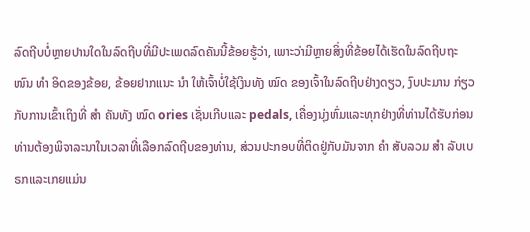ລົດຖີບບໍ່ຫຼາຍປານໃດໃນລົດຖີບທີ່ມີປະເພດລົດຄັນນີ້ຂ້ອຍຮູ້ວ່າ, ເພາະວ່າມີຫຼາຍສິ່ງທີ່ຂ້ອຍໄດ້ເຮັດໃນລົດຖີບຖະ ໜົນ ທຳ ອິດຂອງຂ້ອຍ, ຂ້ອຍຢາກແນະ ນຳ ໃຫ້ເຈົ້າບໍ່ໃຊ້ເງິນທັງ ໝົດ ຂອງເຈົ້າໃນລົດຖີບຢ່າງດຽວ, ງົບປະມານ ກ່ຽວກັບການເຂົ້າເຖິງທີ່ ສຳ ຄັນທັງ ໝົດ ories ເຊັ່ນເກີບແລະ pedals, ເຄື່ອງນຸ່ງຫົ່ມແລະທຸກຢ່າງທີ່ທ່ານໄດ້ຮັບກ່ອນທ່ານຕ້ອງພິຈາລະນາໃນເວລາທີ່ເລືອກລົດຖີບຂອງທ່ານ, ສ່ວນປະກອບທີ່ຕິດຢູ່ກັບມັນຈາກ ຄຳ ສັບລວມ ສຳ ລັບເບຣກແລະເກຍແມ່ນ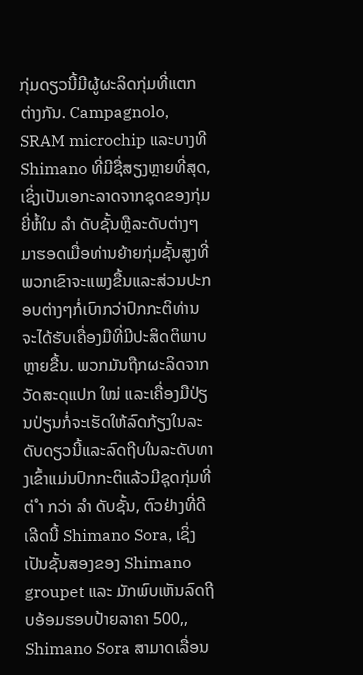ກຸ່ມດຽວນີ້ມີຜູ້ຜະລິດກຸ່ມທີ່ແຕກຕ່າງກັນ. Campagnolo, SRAM microchip ແລະບາງທີ Shimano ທີ່ມີຊື່ສຽງຫຼາຍທີ່ສຸດ, ເຊິ່ງເປັນເອກະລາດຈາກຊຸດຂອງກຸ່ມຍີ່ຫໍ້ໃນ ລຳ ດັບຊັ້ນຫຼືລະດັບຕ່າງໆມາຮອດເມື່ອທ່ານຍ້າຍກຸ່ມຊັ້ນສູງທີ່ພວກເຂົາຈະແພງຂື້ນແລະສ່ວນປະກອບຕ່າງໆກໍ່ເບົາກວ່າປົກກະຕິທ່ານຈະໄດ້ຮັບເຄື່ອງມືທີ່ມີປະສິດຕິພາບຫຼາຍຂື້ນ. ພວກມັນຖືກຜະລິດຈາກວັດສະດຸແປກ ໃໝ່ ແລະເຄື່ອງມືປ່ຽນປ່ຽນກໍ່ຈະເຮັດໃຫ້ລົດກ້ຽງໃນລະດັບດຽວນີ້ແລະລົດຖີບໃນລະດັບທາງເຂົ້າແມ່ນປົກກະຕິແລ້ວມີຊຸດກຸ່ມທີ່ຕ່ ຳ ກວ່າ ລຳ ດັບຊັ້ນ, ຕົວຢ່າງທີ່ດີເລີດນີ້ Shimano Sora, ເຊິ່ງເປັນຊັ້ນສອງຂອງ Shimano groupet ແລະ ມັກພົບເຫັນລົດຖີບອ້ອມຮອບປ້າຍລາຄາ 500,, Shimano Sora ສາມາດເລື່ອນ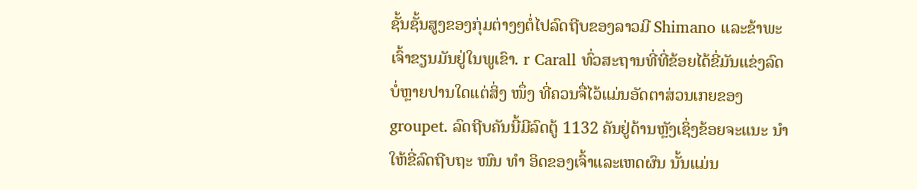ຊັ້ນຊັ້ນສູງຂອງກຸ່ມຕ່າງໆຕໍ່ໄປລົດຖີບຂອງລາວມີ Shimano ແລະຂ້າພະເຈົ້າຂຽນມັນຢູ່ໃນພູເຂົາ. r Carall ທົ່ວສະຖານທີ່ທີ່ຂ້ອຍໄດ້ຂີ່ມັນແຂ່ງລົດບໍ່ຫຼາຍປານໃດແຕ່ສິ່ງ ໜຶ່ງ ທີ່ຄວນຈື່ໄວ້ແມ່ນອັດຕາສ່ວນເກຍຂອງ groupet. ລົດຖີບຄັນນີ້ມີລົດຕູ້ 1132 ຄັນຢູ່ດ້ານຫຼັງເຊິ່ງຂ້ອຍຈະແນະ ນຳ ໃຫ້ຂີ່ລົດຖີບຖະ ໜົນ ທຳ ອິດຂອງເຈົ້າແລະເຫດຜົນ ນັ້ນແມ່ນ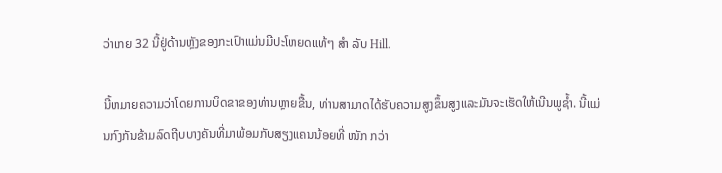ວ່າເກຍ 32 ນີ້ຢູ່ດ້ານຫຼັງຂອງກະເປົາແມ່ນມີປະໂຫຍດແທ້ໆ ສຳ ລັບ Hill.

ນີ້ຫມາຍຄວາມວ່າໂດຍການບິດຂາຂອງທ່ານຫຼາຍຂື້ນ, ທ່ານສາມາດໄດ້ຮັບຄວາມສູງຂຶ້ນສູງແລະມັນຈະເຮັດໃຫ້ເນີນພູຊໍ້າ. ນີ້ແມ່ນກົງກັນຂ້າມລົດຖີບບາງຄັນທີ່ມາພ້ອມກັບສຽງແຄນນ້ອຍທີ່ ໜັກ ກວ່າ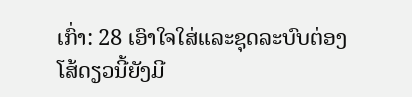ເກົ່າ: 28 ເອົາໃຈໃສ່ແລະຊຸດລະບົບຕ່ອງໂສ້ດຽວນີ້ຍັງມີ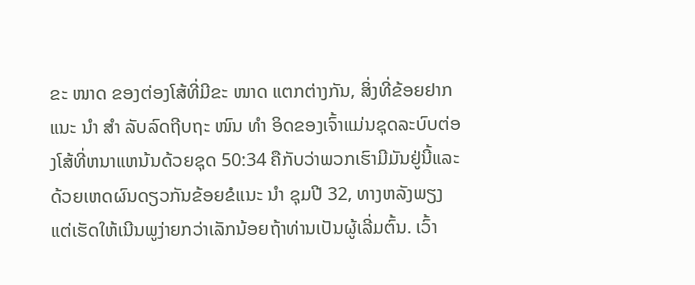ຂະ ໜາດ ຂອງຕ່ອງໂສ້ທີ່ມີຂະ ໜາດ ແຕກຕ່າງກັນ, ສິ່ງທີ່ຂ້ອຍຢາກແນະ ນຳ ສຳ ລັບລົດຖີບຖະ ໜົນ ທຳ ອິດຂອງເຈົ້າແມ່ນຊຸດລະບົບຕ່ອງໂສ້ທີ່ຫນາແຫນ້ນດ້ວຍຊຸດ 50:34 ຄືກັບວ່າພວກເຮົາມີມັນຢູ່ນີ້ແລະດ້ວຍເຫດຜົນດຽວກັນຂ້ອຍຂໍແນະ ນຳ ຊຸມປີ 32, ທາງຫລັງພຽງແຕ່ເຮັດໃຫ້ເນີນພູງ່າຍກວ່າເລັກນ້ອຍຖ້າທ່ານເປັນຜູ້ເລີ່ມຕົ້ນ. ເວົ້າ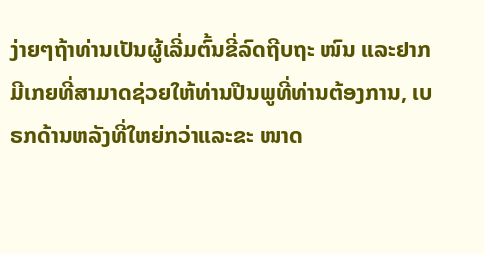ງ່າຍໆຖ້າທ່ານເປັນຜູ້ເລີ່ມຕົ້ນຂີ່ລົດຖີບຖະ ໜົນ ແລະຢາກມີເກຍທີ່ສາມາດຊ່ວຍໃຫ້ທ່ານປີນພູທີ່ທ່ານຕ້ອງການ, ເບຣກດ້ານຫລັງທີ່ໃຫຍ່ກວ່າແລະຂະ ໜາດ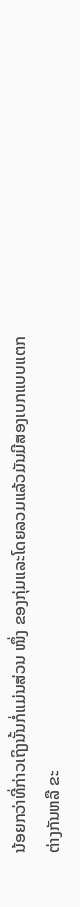ນ້ອຍກວ່າທີ່ກ່າວເຖິງນັ້ນກໍ່ແມ່ນສ່ວນ ໜຶ່ງ ຂອງກຸ່ມແລະໂດຍລວມແລ້ວມັນມີສອງເບກແບບແຕກຕ່າງກັນຫລື ຂະ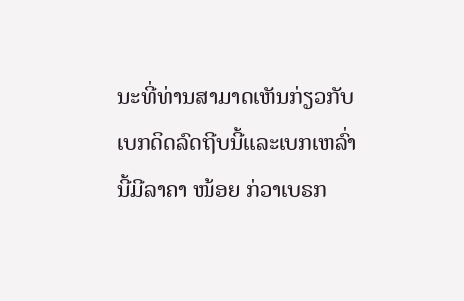ນະທີ່ທ່ານສາມາດເຫັນກ່ຽວກັບເບກດິດລົດຖີບນີ້ແລະເບກເຫລົ່ານີ້ມີລາຄາ ໜ້ອຍ ກ່ວາເບຣກ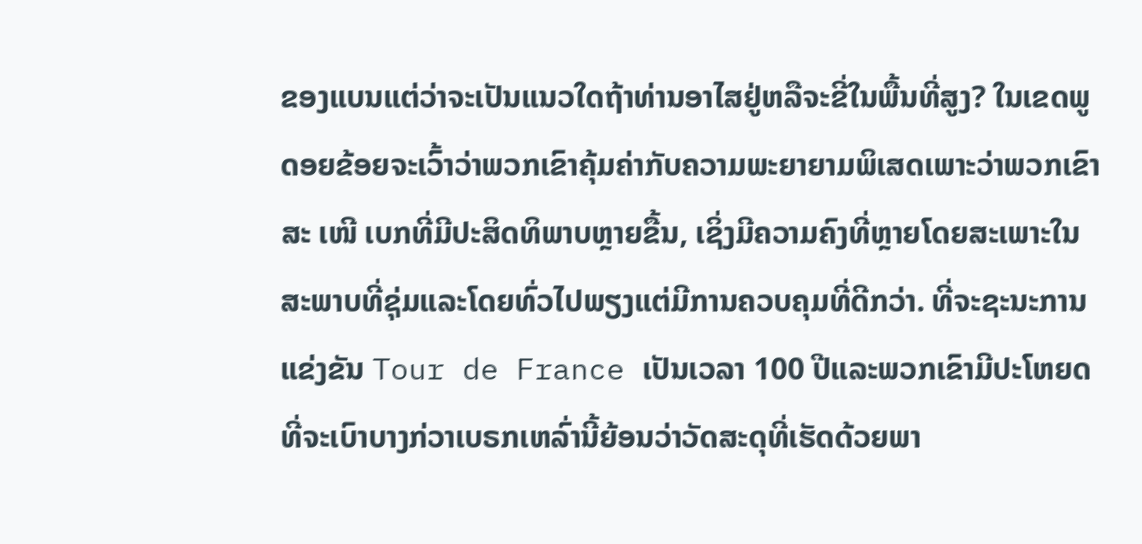ຂອງແບນແຕ່ວ່າຈະເປັນແນວໃດຖ້າທ່ານອາໄສຢູ່ຫລືຈະຂີ່ໃນພື້ນທີ່ສູງ? ໃນເຂດພູດອຍຂ້ອຍຈະເວົ້າວ່າພວກເຂົາຄຸ້ມຄ່າກັບຄວາມພະຍາຍາມພິເສດເພາະວ່າພວກເຂົາສະ ເໜີ ເບກທີ່ມີປະສິດທິພາບຫຼາຍຂື້ນ, ເຊິ່ງມີຄວາມຄົງທີ່ຫຼາຍໂດຍສະເພາະໃນສະພາບທີ່ຊຸ່ມແລະໂດຍທົ່ວໄປພຽງແຕ່ມີການຄວບຄຸມທີ່ດີກວ່າ. ທີ່ຈະຊະນະການແຂ່ງຂັນ Tour de France ເປັນເວລາ 100 ປີແລະພວກເຂົາມີປະໂຫຍດທີ່ຈະເບົາບາງກ່ວາເບຣກເຫລົ່ານີ້ຍ້ອນວ່າວັດສະດຸທີ່ເຮັດດ້ວຍພາ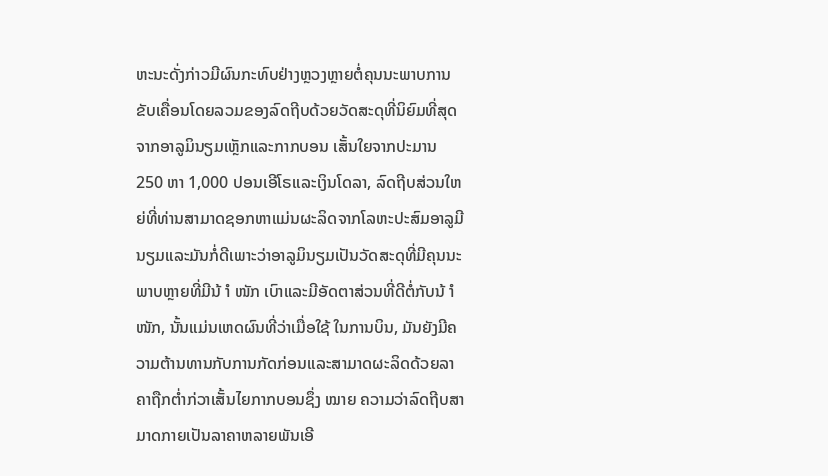ຫະນະດັ່ງກ່າວມີຜົນກະທົບຢ່າງຫຼວງຫຼາຍຕໍ່ຄຸນນະພາບການຂັບເຄື່ອນໂດຍລວມຂອງລົດຖີບດ້ວຍວັດສະດຸທີ່ນິຍົມທີ່ສຸດຈາກອາລູມິນຽມເຫຼັກແລະກາກບອນ ເສັ້ນໃຍຈາກປະມານ 250 ຫາ 1,000 ປອນເອີໂຣແລະເງິນໂດລາ, ລົດຖີບສ່ວນໃຫຍ່ທີ່ທ່ານສາມາດຊອກຫາແມ່ນຜະລິດຈາກໂລຫະປະສົມອາລູມີນຽມແລະມັນກໍ່ດີເພາະວ່າອາລູມິນຽມເປັນວັດສະດຸທີ່ມີຄຸນນະພາບຫຼາຍທີ່ມີນ້ ຳ ໜັກ ເບົາແລະມີອັດຕາສ່ວນທີ່ດີຕໍ່ກັບນ້ ຳ ໜັກ, ນັ້ນແມ່ນເຫດຜົນທີ່ວ່າເມື່ອໃຊ້ ໃນການບິນ, ມັນຍັງມີຄວາມຕ້ານທານກັບການກັດກ່ອນແລະສາມາດຜະລິດດ້ວຍລາຄາຖືກຕໍ່າກ່ວາເສັ້ນໄຍກາກບອນຊຶ່ງ ໝາຍ ຄວາມວ່າລົດຖີບສາມາດກາຍເປັນລາຄາຫລາຍພັນເອີ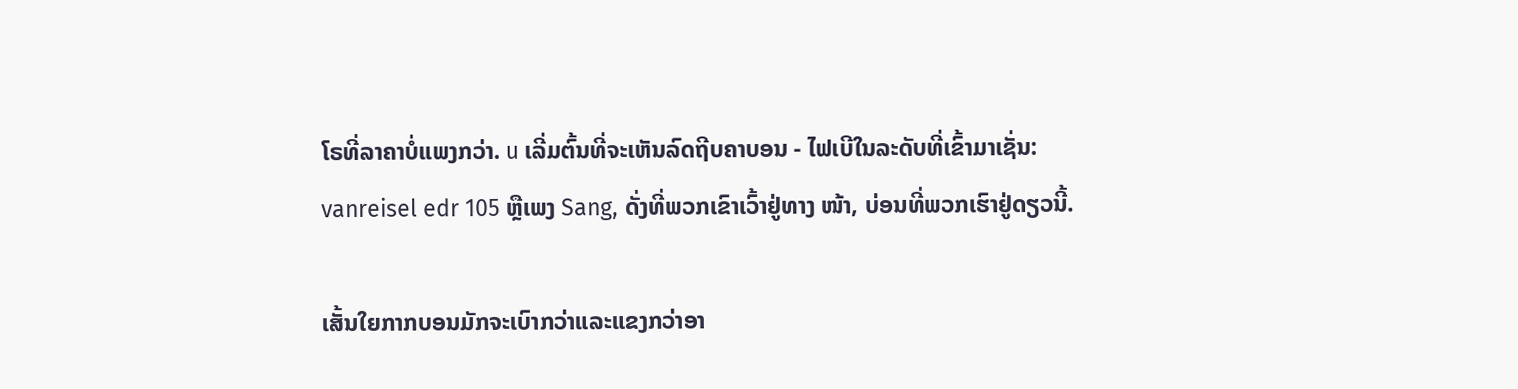ໂຣທີ່ລາຄາບໍ່ແພງກວ່າ. u ເລີ່ມຕົ້ນທີ່ຈະເຫັນລົດຖີບຄາບອນ - ໄຟເບີໃນລະດັບທີ່ເຂົ້າມາເຊັ່ນ: vanreisel edr 105 ຫຼືເພງ Sang, ດັ່ງທີ່ພວກເຂົາເວົ້າຢູ່ທາງ ໜ້າ, ບ່ອນທີ່ພວກເຮົາຢູ່ດຽວນີ້.

ເສັ້ນໃຍກາກບອນມັກຈະເບົາກວ່າແລະແຂງກວ່າອາ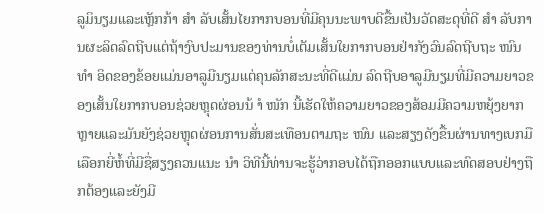ລູມິນຽມແລະເຫຼັກກ້າ ສຳ ລັບເສັ້ນໄຍກາກບອນທີ່ມີຄຸນນະພາບດີຂື້ນເປັນວັດສະດຸທີ່ດີ ສຳ ລັບການຜະລິດລົດຖີບແຕ່ຖ້າງົບປະມານຂອງທ່ານບໍ່ເຕັມເສັ້ນໃຍກາກບອນຢ່າກັງວົນລົດຖີບຖະ ໜົນ ທຳ ອິດຂອງຂ້ອຍແມ່ນອາລູມີນຽມແຕ່ຄຸນລັກສະນະທີ່ດີແມ່ນ ລົດຖີບອາລູມີນຽມທີ່ມີຄວາມຍາວຂອງເສັ້ນໃຍກາກບອນຊ່ວຍຫຼຸດຜ່ອນນ້ ຳ ໜັກ ນີ້ເຮັດໃຫ້ຄວາມຍາວຂອງສ້ອມມີຄວາມຫຍຸ້ງຍາກຫຼາຍແລະມັນຍັງຊ່ວຍຫຼຸດຜ່ອນການສັ່ນສະເທືອນຕາມຖະ ໜົນ ແລະສຽງດັງຂື້ນຜ່ານທາງເບກມືເລືອກຍີ່ຫໍ້ທີ່ມີຊື່ສຽງຄວນແນະ ນຳ ວິທີນີ້ທ່ານຈະຮູ້ວ່າກອບໄດ້ຖືກອອກແບບແລະທົດສອບຢ່າງຖືກຕ້ອງແລະຍັງມີ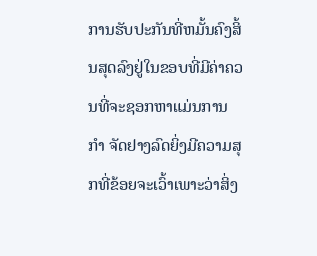ການຮັບປະກັນທີ່ຫມັ້ນຄົງສິ້ນສຸດລົງຢູ່ໃນຂອບທີ່ມີຄ່າຄວນທີ່ຈະຊອກຫາແມ່ນການ ກຳ ຈັດຢາງລົດຍິ່ງມີຄວາມສຸກທີ່ຂ້ອຍຈະເວົ້າເພາະວ່າສິ່ງ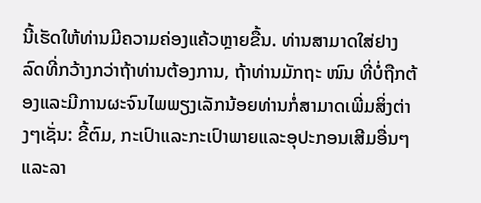ນີ້ເຮັດໃຫ້ທ່ານມີຄວາມຄ່ອງແຄ້ວຫຼາຍຂື້ນ. ທ່ານສາມາດໃສ່ຢາງລົດທີ່ກວ້າງກວ່າຖ້າທ່ານຕ້ອງການ, ຖ້າທ່ານມັກຖະ ໜົນ ທີ່ບໍ່ຖືກຕ້ອງແລະມີການຜະຈົນໄພພຽງເລັກນ້ອຍທ່ານກໍ່ສາມາດເພີ່ມສິ່ງຕ່າງໆເຊັ່ນ: ຂີ້ຕົມ, ກະເປົາແລະກະເປົາພາຍແລະອຸປະກອນເສີມອື່ນໆແລະລາ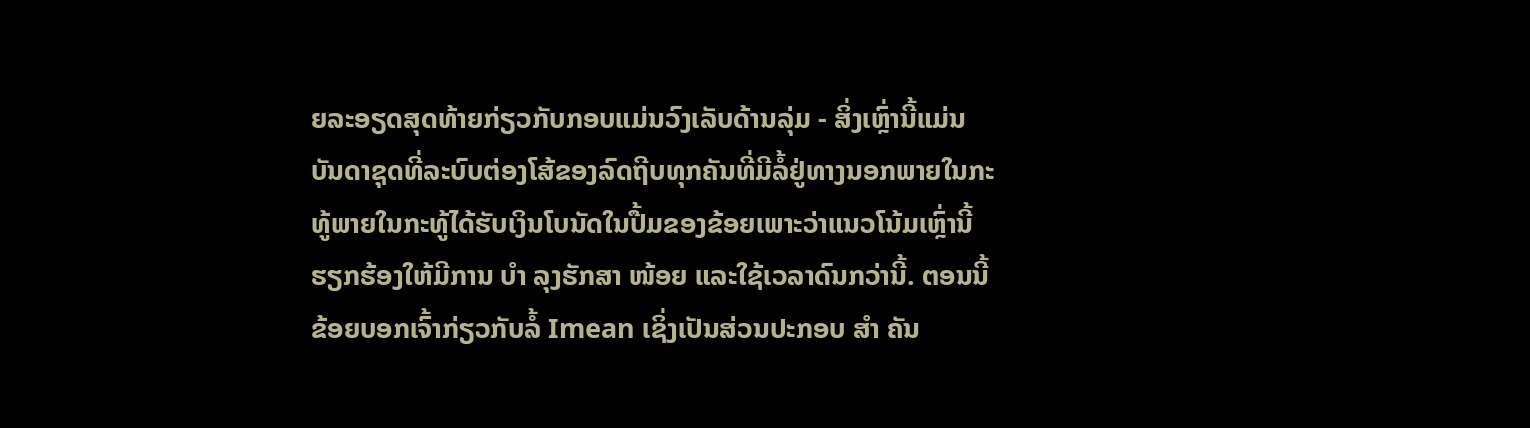ຍລະອຽດສຸດທ້າຍກ່ຽວກັບກອບແມ່ນວົງເລັບດ້ານລຸ່ມ - ສິ່ງເຫຼົ່ານີ້ແມ່ນ ບັນດາຊຸດທີ່ລະບົບຕ່ອງໂສ້ຂອງລົດຖີບທຸກຄັນທີ່ມີລໍ້ຢູ່ທາງນອກພາຍໃນກະທູ້ພາຍໃນກະທູ້ໄດ້ຮັບເງິນໂບນັດໃນປື້ມຂອງຂ້ອຍເພາະວ່າແນວໂນ້ມເຫຼົ່ານີ້ຮຽກຮ້ອງໃຫ້ມີການ ບຳ ລຸງຮັກສາ ໜ້ອຍ ແລະໃຊ້ເວລາດົນກວ່ານີ້. ຕອນນີ້ຂ້ອຍບອກເຈົ້າກ່ຽວກັບລໍ້ Imean ເຊິ່ງເປັນສ່ວນປະກອບ ສຳ ຄັນ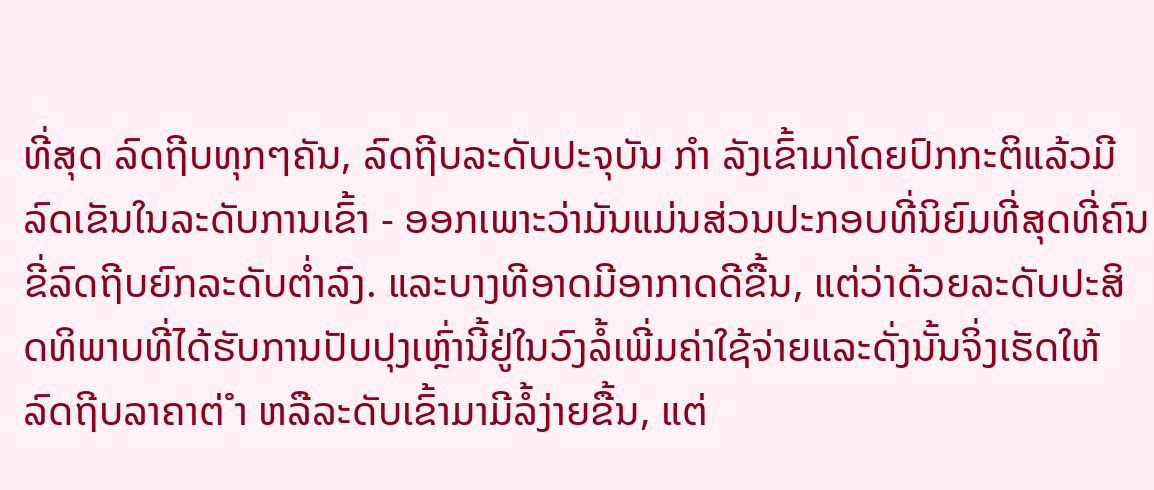ທີ່ສຸດ ລົດຖີບທຸກໆຄັນ, ລົດຖີບລະດັບປະຈຸບັນ ກຳ ລັງເຂົ້າມາໂດຍປົກກະຕິແລ້ວມີລົດເຂັນໃນລະດັບການເຂົ້າ - ອອກເພາະວ່າມັນແມ່ນສ່ວນປະກອບທີ່ນິຍົມທີ່ສຸດທີ່ຄົນຂີ່ລົດຖີບຍົກລະດັບຕໍ່າລົງ. ແລະບາງທີອາດມີອາກາດດີຂື້ນ, ແຕ່ວ່າດ້ວຍລະດັບປະສິດທິພາບທີ່ໄດ້ຮັບການປັບປຸງເຫຼົ່ານີ້ຢູ່ໃນວົງລໍ້ເພີ່ມຄ່າໃຊ້ຈ່າຍແລະດັ່ງນັ້ນຈິ່ງເຮັດໃຫ້ລົດຖີບລາຄາຕ່ ຳ ຫລືລະດັບເຂົ້າມາມີລໍ້ງ່າຍຂື້ນ, ແຕ່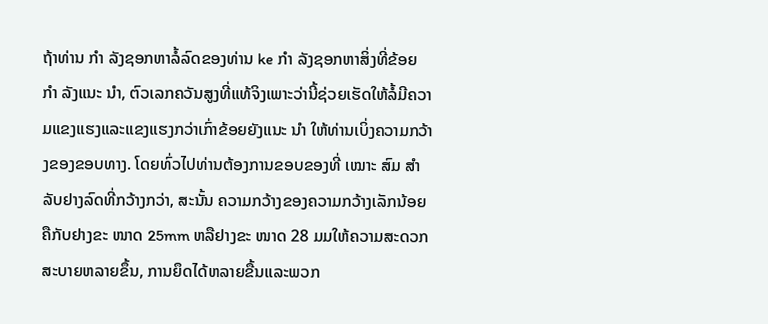ຖ້າທ່ານ ກຳ ລັງຊອກຫາລໍ້ລົດຂອງທ່ານ ke ກຳ ລັງຊອກຫາສິ່ງທີ່ຂ້ອຍ ກຳ ລັງແນະ ນຳ, ຕົວເລກຄວັນສູງທີ່ແທ້ຈິງເພາະວ່ານີ້ຊ່ວຍເຮັດໃຫ້ລໍ້ມີຄວາມແຂງແຮງແລະແຂງແຮງກວ່າເກົ່າຂ້ອຍຍັງແນະ ນຳ ໃຫ້ທ່ານເບິ່ງຄວາມກວ້າງຂອງຂອບທາງ. ໂດຍທົ່ວໄປທ່ານຕ້ອງການຂອບຂອງທີ່ ເໝາະ ສົມ ສຳ ລັບຢາງລົດທີ່ກວ້າງກວ່າ, ສະນັ້ນ ຄວາມກວ້າງຂອງຄວາມກວ້າງເລັກນ້ອຍຄືກັບຢາງຂະ ໜາດ 25mm ຫລືຢາງຂະ ໜາດ 28 ມມໃຫ້ຄວາມສະດວກສະບາຍຫລາຍຂຶ້ນ, ການຍຶດໄດ້ຫລາຍຂື້ນແລະພວກ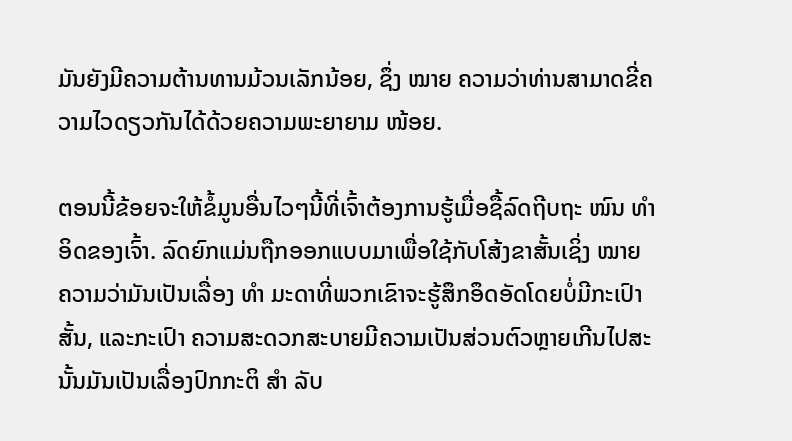ມັນຍັງມີຄວາມຕ້ານທານມ້ວນເລັກນ້ອຍ, ຊຶ່ງ ໝາຍ ຄວາມວ່າທ່ານສາມາດຂີ່ຄວາມໄວດຽວກັນໄດ້ດ້ວຍຄວາມພະຍາຍາມ ໜ້ອຍ.

ຕອນນີ້ຂ້ອຍຈະໃຫ້ຂໍ້ມູນອື່ນໄວໆນີ້ທີ່ເຈົ້າຕ້ອງການຮູ້ເມື່ອຊື້ລົດຖີບຖະ ໜົນ ທຳ ອິດຂອງເຈົ້າ. ລົດຍົກແມ່ນຖືກອອກແບບມາເພື່ອໃຊ້ກັບໂສ້ງຂາສັ້ນເຊິ່ງ ໝາຍ ຄວາມວ່າມັນເປັນເລື່ອງ ທຳ ມະດາທີ່ພວກເຂົາຈະຮູ້ສຶກອຶດອັດໂດຍບໍ່ມີກະເປົາສັ້ນ, ແລະກະເປົາ ຄວາມສະດວກສະບາຍມີຄວາມເປັນສ່ວນຕົວຫຼາຍເກີນໄປສະນັ້ນມັນເປັນເລື່ອງປົກກະຕິ ສຳ ລັບ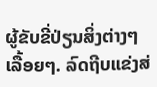ຜູ້ຂັບຂີ່ປ່ຽນສິ່ງຕ່າງໆເລື້ອຍໆ. ລົດຖີບແຂ່ງສ່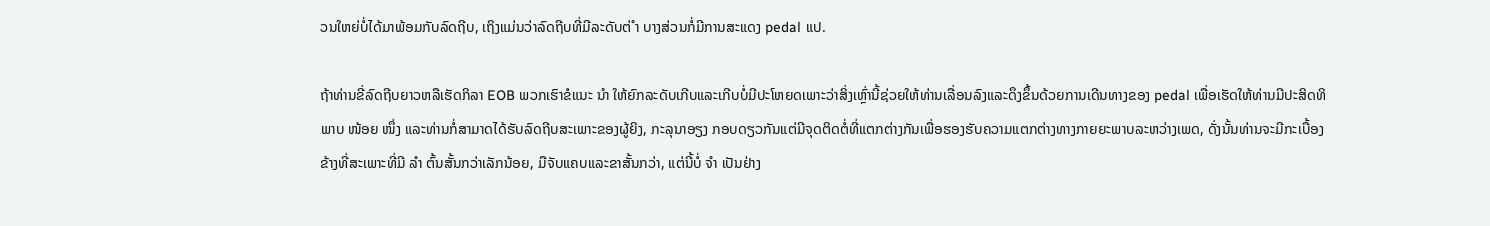ວນໃຫຍ່ບໍ່ໄດ້ມາພ້ອມກັບລົດຖີບ, ເຖິງແມ່ນວ່າລົດຖີບທີ່ມີລະດັບຕ່ ຳ ບາງສ່ວນກໍ່ມີການສະແດງ pedal ແປ.

ຖ້າທ່ານຂີ່ລົດຖີບຍາວຫລືເຮັດກິລາ EOB ພວກເຮົາຂໍແນະ ນຳ ໃຫ້ຍົກລະດັບເກີບແລະເກີບບໍ່ມີປະໂຫຍດເພາະວ່າສິ່ງເຫຼົ່ານີ້ຊ່ວຍໃຫ້ທ່ານເລື່ອນລົງແລະດຶງຂຶ້ນດ້ວຍການເດີນທາງຂອງ pedal ເພື່ອເຮັດໃຫ້ທ່ານມີປະສິດທິພາບ ໜ້ອຍ ໜຶ່ງ ແລະທ່ານກໍ່ສາມາດໄດ້ຮັບລົດຖີບສະເພາະຂອງຜູ້ຍິງ, ກະລຸນາອຽງ ກອບດຽວກັນແຕ່ມີຈຸດຕິດຕໍ່ທີ່ແຕກຕ່າງກັນເພື່ອຮອງຮັບຄວາມແຕກຕ່າງທາງກາຍຍະພາບລະຫວ່າງເພດ, ດັ່ງນັ້ນທ່ານຈະມີກະເບື້ອງຂ້າງທີ່ສະເພາະທີ່ມີ ລຳ ຕົ້ນສັ້ນກວ່າເລັກນ້ອຍ, ມືຈັບແຄບແລະຂາສັ້ນກວ່າ, ແຕ່ນີ້ບໍ່ ຈຳ ເປັນຢ່າງ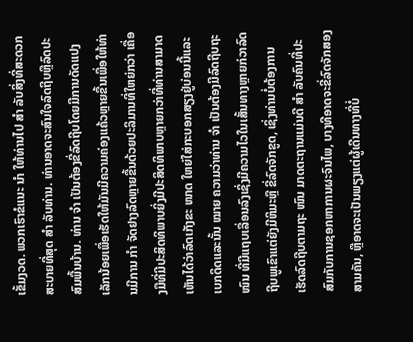ເຂັ້ມງວດ. ພວກເຮົາຂໍແນະ ນຳ ໃຫ້ທ່ານໄປ ສຳ ລັບສິ່ງທີ່ສະດວກສະບາຍທີ່ສຸດ ສຳ ລັບທ່ານ. ທ່ານອາດຈະສົນໃຈລົດຖີບຫຼືລົດປະສົມພື້ນບ້ານ. ທ່ານ ຈຳ ເປັນຕ້ອງຂີ່ລົດຖີບໂດຍມີການດັດແປງເລັກນ້ອຍເພື່ອເຮັດໃຫ້ມັນມີຄວາມຄ່ອງແຄ້ວຫຼາຍຂື້ນເພື່ອໃຫ້ທ່ານມີການ ກຳ ຈັດຢາງລົດຫຼາຍຂື້ນດ້ວຍປະລິມານທີ່ໃຫຍ່ກວ່າ ເຄື່ອງມືທີ່ມີປະສິດທິພາບຍິ່ງມີປະສິດທິພາບຫຼາຍກວ່າທີ່ທ່ານສາມາດເຫັນໄດ້ວ່າລົດເກັງຂະ ໜາດ ໃຫຍ່ໃສ່ກະບອກສຽງຢູ່ບ່ອນນີ້ແລະເບກດິດແລະນັ້ນ ໝາຍ ຄວາມວ່າທ່ານ ຈຳ ເປັນຕ້ອງມີລົດຖີບຖະ ໜົນ ທີ່ມີແຖບເລື່ອນລົງເຊິ່ງມີຄວາມໄວໃນເສັ້ນທາງຫຼາຍກ່ວາລົດຖີບພູເຂົາແຕ່ຍັງມີຫິມະຫຼື ຂີ່ລົດຈັກຂູດ, ເຊິ່ງທ່ານບໍ່ຕ້ອງການເຮັດລົດຖີບຕາມຖະ ໜົນ ມາດຕະຖານແມ່ນດີ ສຳ ລັບຄົນທີ່ປະສົມກັບການຊອກຫາການຜະຈົນໄພ, ບາງທີອາດຈະຂີ່ລົດຈັກສອງສາມຄັນ, ຫຼືອາດຈະເປັນພຽງແຕ່ຜູ້ເດີນທາງທີ່ບໍ່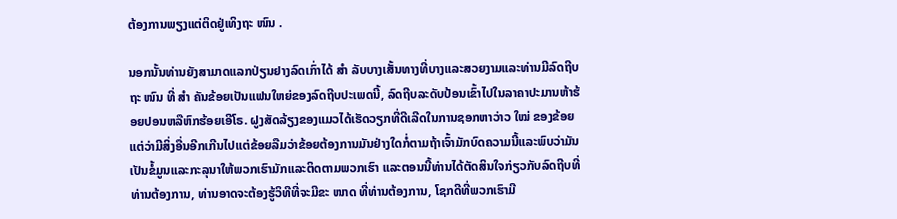ຕ້ອງການພຽງແຕ່ຕິດຢູ່ເທິງຖະ ໜົນ .

ນອກນັ້ນທ່ານຍັງສາມາດແລກປ່ຽນຢາງລົດເກົ່າໄດ້ ສຳ ລັບບາງເສັ້ນທາງທີ່ບາງແລະສວຍງາມແລະທ່ານມີລົດຖີບຖະ ໜົນ ທີ່ ສຳ ຄັນຂ້ອຍເປັນແຟນໃຫຍ່ຂອງລົດຖີບປະເພດນີ້, ລົດຖີບລະດັບປ້ອນເຂົ້າໄປໃນລາຄາປະມານຫ້າຮ້ອຍປອນຫລືຫົກຮ້ອຍເອີໂຣ. ຝູງສັດລ້ຽງຂອງແມວໄດ້ເຮັດວຽກທີ່ດີເລີດໃນການຊອກຫາວ່າວ ໃໝ່ ຂອງຂ້ອຍແຕ່ວ່າມີສິ່ງອື່ນອີກເກີນໄປແຕ່ຂ້ອຍລືມວ່າຂ້ອຍຕ້ອງການມັນຢ່າງໃດກໍ່ຕາມຖ້າເຈົ້າມັກບົດຄວາມນີ້ແລະພົບວ່າມັນເປັນຂໍ້ມູນແລະກະລຸນາໃຫ້ພວກເຮົາມັກແລະຕິດຕາມພວກເຮົາ ແລະຕອນນີ້ທ່ານໄດ້ຕັດສິນໃຈກ່ຽວກັບລົດຖີບທີ່ທ່ານຕ້ອງການ, ທ່ານອາດຈະຕ້ອງຮູ້ວິທີທີ່ຈະມີຂະ ໜາດ ທີ່ທ່ານຕ້ອງການ, ໂຊກດີທີ່ພວກເຮົາມີ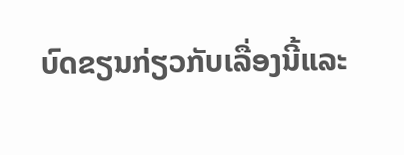ບົດຂຽນກ່ຽວກັບເລື່ອງນີ້ແລະ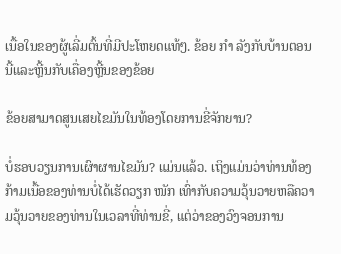ເນື້ອໃນຂອງຜູ້ເລີ່ມຕົ້ນທີ່ມີປະໂຫຍດແທ້ໆ. ຂ້ອຍ ກຳ ລັງກັບບ້ານຕອນນີ້ແລະຫຼີ້ນກັບເຄື່ອງຫຼີ້ນຂອງຂ້ອຍ

ຂ້ອຍສາມາດສູນເສຍໄຂມັນໃນທ້ອງໂດຍການຂີ່ຈັກຍານ?

ບໍ່ຮອບວຽນການເຜົາຜານໄຂມັນ? ແມ່ນແລ້ວ. ເຖິງແມ່ນວ່າທ່ານທ້ອງກ້າມເນື້ອຂອງທ່ານບໍ່ໄດ້ເຮັດວຽກ ໜັກ ເທົ່າກັບຄວາມວຸ້ນວາຍຫລືຄວາມວຸ້ນວາຍຂອງທ່ານໃນເວລາທີ່ທ່ານຂີ່, ແຕ່ວ່າຂອງວົງຈອນການ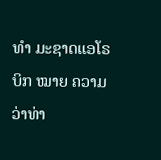ທຳ ມະຊາດແອໂຣບິກ ໝາຍ ຄວາມວ່າທ່າ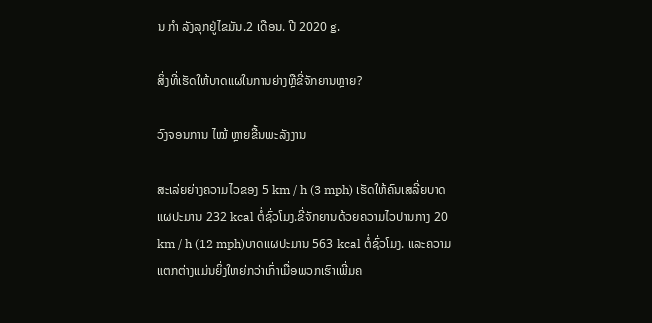ນ ກຳ ລັງລຸກຢູ່ໄຂມັນ.2 ເດືອນ. ປີ 2020 g.

ສິ່ງທີ່ເຮັດໃຫ້ບາດແຜໃນການຍ່າງຫຼືຂີ່ຈັກຍານຫຼາຍ?

ວົງຈອນການ ໄໝ້ ຫຼາຍຂື້ນພະລັງງານ

ສະເລ່ຍຍ່າງຄວາມໄວຂອງ 5 km / h (3 mph) ເຮັດໃຫ້ຄົນເສລີ່ຍບາດແຜປະມານ 232 kcal ຕໍ່ຊົ່ວໂມງ.ຂີ່ຈັກຍານດ້ວຍຄວາມໄວປານກາງ 20 km / h (12 mph)ບາດແຜປະມານ 563 kcal ຕໍ່ຊົ່ວໂມງ. ແລະຄວາມແຕກຕ່າງແມ່ນຍິ່ງໃຫຍ່ກວ່າເກົ່າເມື່ອພວກເຮົາເພີ່ມຄ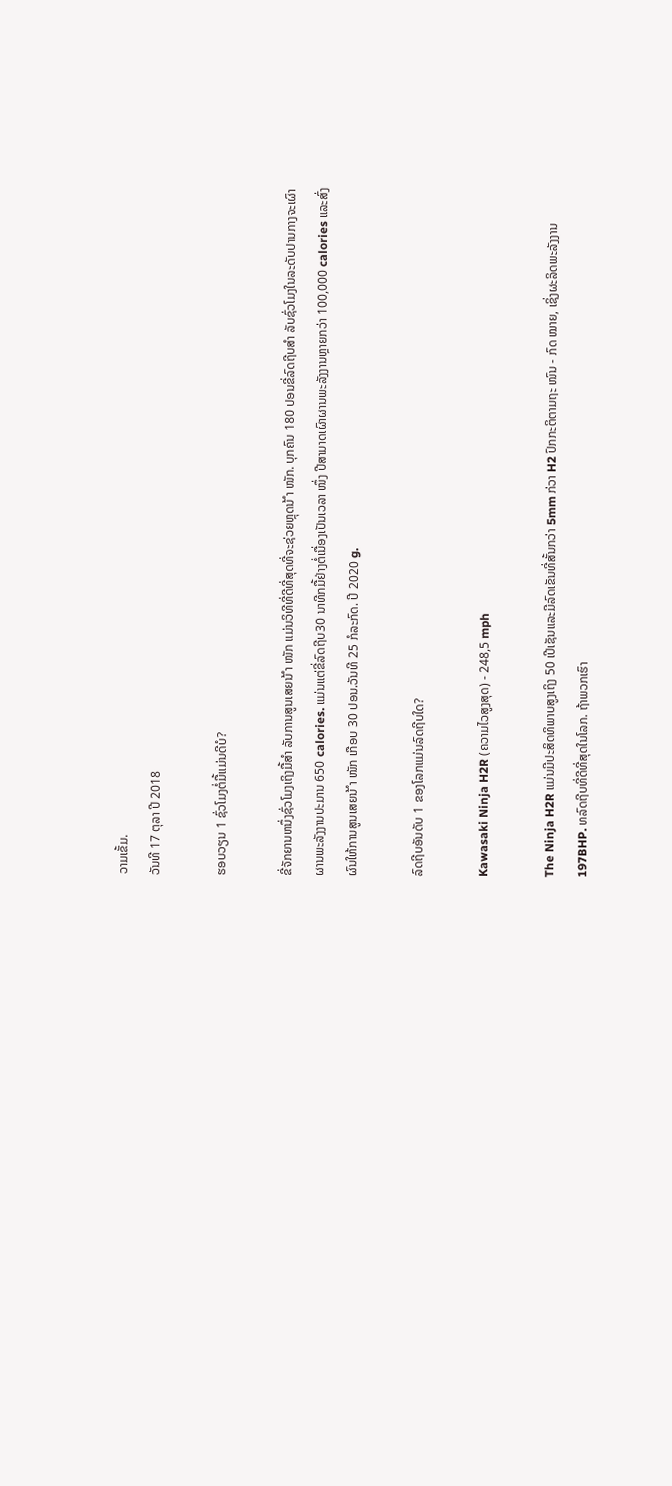ວາມເຂັ້ມ.
ວັນທີ 17 ຕຸລາ ປີ 2018

ຮອບວຽນ 1 ຊົ່ວໂມງຕໍ່ມື້ແມ່ນດີບໍ?

ຂີ່ຈັກຍານຫນຶ່ງຊົ່ວໂມງເຖິງມື້ສຳ ລັບການສູນເສຍນ້ ຳ ໜັກ ແມ່ນວິທີທີ່ດີທີ່ສຸດທີ່ຈະຊ່ວຍຫຼຸດນ້ ຳ ໜັກ. ບຸກຄົນ 180 ປອນຂີ່ລົດຖີບສຳ ລັບຊົ່ວໂມງໃນລະດັບປານກາງຈະເຜົາຜານພະລັງງານປະມານ 650 calories. ແມ່ນແຕ່ຂີ່ລົດຖີບ30 ນາທີກມື້ຢ່າງຕໍ່ເນື່ອງເປັນເວລາ ໜຶ່ງ ປີສາມາດເຜົາຜານພະລັງງານຫຼາຍກວ່າ 100,000 calories ແລະສົ່ງຜົນໃຫ້ການສູນເສຍນ້ ຳ ໜັກ ເກືອບ 30 ປອນ.ວັນທີ 25 ກໍລະກົດ. ປີ 2020 g.

ລົດຖີບອັນດັບ 1 ຂອງໂລກແມ່ນລົດຖີບໃດ?

Kawasaki Ninja H2R (ຄວາມໄວສູງສຸດ) - 248,5 mph

The Ninja H2R ແມ່ນມີປະສິດທິພາບສູງເຖິງ 50 ເປີເຊັນແລະມີລົດເຂັນທີ່ສັ້ນກວ່າ 5mm ກ່ວາ H2 ປົກກະຕິຕາມຖະ ໜົນ - ກົດ ໝາຍ, ເຊິ່ງຜະລິດພະລັງງານ 197BHP. ທລົດຖີບທີ່ດີທີ່ສຸດໃນໂລກ. ຖ້າພວກເຮົາ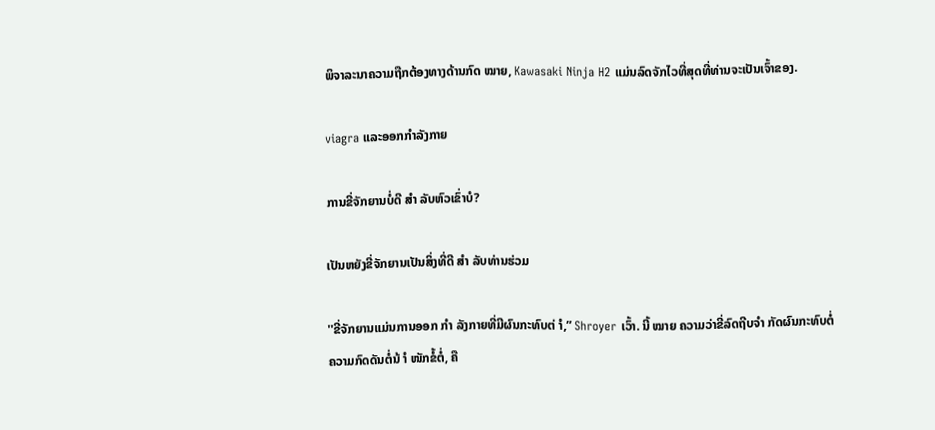ພິຈາລະນາຄວາມຖືກຕ້ອງທາງດ້ານກົດ ໝາຍ, Kawasaki Ninja H2 ແມ່ນລົດຈັກໄວທີ່ສຸດທີ່ທ່ານຈະເປັນເຈົ້າຂອງ.

viagra ແລະອອກກໍາລັງກາຍ

ການຂີ່ຈັກຍານບໍ່ດີ ສຳ ລັບຫົວເຂົ່າບໍ?

ເປັນຫຍັງຂີ່ຈັກຍານເປັນສິ່ງທີ່ດີ ສຳ ລັບທ່ານຮ່ວມ

''ຂີ່ຈັກຍານແມ່ນການອອກ ກຳ ລັງກາຍທີ່ມີຜົນກະທົບຕ່ ຳ,” Shroyer ເວົ້າ. ນີ້ ໝາຍ ຄວາມວ່າຂີ່ລົດຖີບຈຳ ກັດຜົນກະທົບຕໍ່ຄວາມກົດດັນຕໍ່ນ້ ຳ ໜັກຂໍ້ຕໍ່, ຄື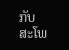ກັບສະໂພ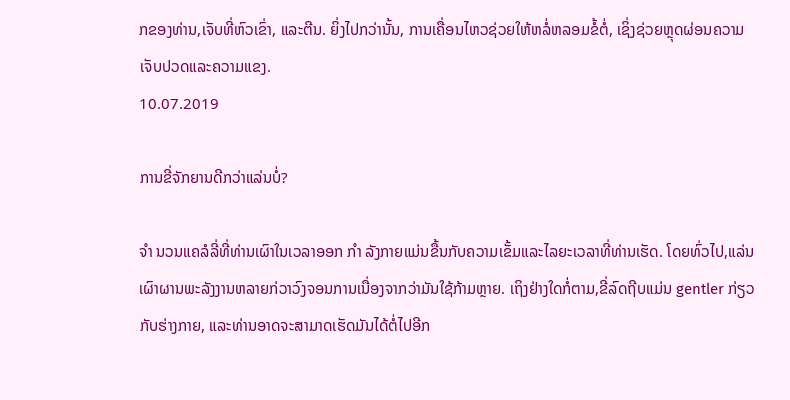ກຂອງທ່ານ,ເຈັບທີ່ຫົວເຂົ່າ, ແລະຕີນ. ຍິ່ງໄປກວ່ານັ້ນ, ການເຄື່ອນໄຫວຊ່ວຍໃຫ້ຫລໍ່ຫລອມຂໍ້ຕໍ່, ເຊິ່ງຊ່ວຍຫຼຸດຜ່ອນຄວາມເຈັບປວດແລະຄວາມແຂງ.
10.07.2019

ການຂີ່ຈັກຍານດີກວ່າແລ່ນບໍ່?

ຈຳ ນວນແຄລໍລີ່ທີ່ທ່ານເຜົາໃນເວລາອອກ ກຳ ລັງກາຍແມ່ນຂື້ນກັບຄວາມເຂັ້ມແລະໄລຍະເວລາທີ່ທ່ານເຮັດ. ໂດຍທົ່ວໄປ,ແລ່ນເຜົາຜານພະລັງງານຫລາຍກ່ວາວົງຈອນການເນື່ອງຈາກວ່າມັນໃຊ້ກ້າມຫຼາຍ. ເຖິງຢ່າງໃດກໍ່ຕາມ,ຂີ່ລົດຖີບແມ່ນ gentler ກ່ຽວກັບຮ່າງກາຍ, ແລະທ່ານອາດຈະສາມາດເຮັດມັນໄດ້ຕໍ່ໄປອີກ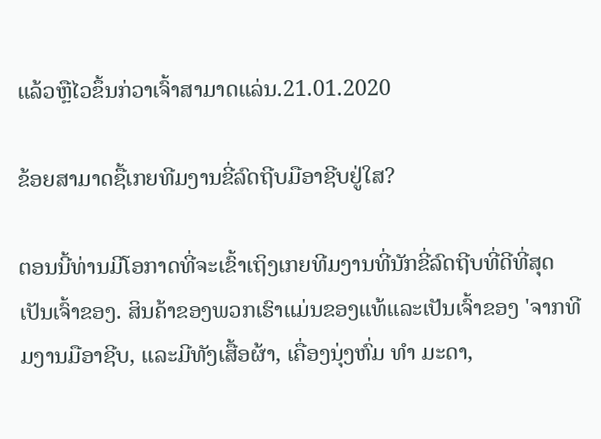ແລ້ວຫຼືໄວຂຶ້ນກ່ວາເຈົ້າສາມາດແລ່ນ.21.01.2020

ຂ້ອຍສາມາດຊື້ເກຍທີມງານຂີ່ລົດຖີບມືອາຊີບຢູ່ໃສ?

ຕອນນີ້ທ່ານມີໂອກາດທີ່ຈະເຂົ້າເຖິງເກຍທີມງານທີ່ນັກຂີ່ລົດຖີບທີ່ດີທີ່ສຸດເປັນເຈົ້າຂອງ. ສິນຄ້າຂອງພວກເຮົາແມ່ນຂອງແທ້ແລະເປັນເຈົ້າຂອງ 'ຈາກທີມງານມືອາຊີບ, ແລະມີທັງເສື້ອຜ້າ, ເຄື່ອງນຸ່ງຫົ່ມ ທຳ ມະດາ,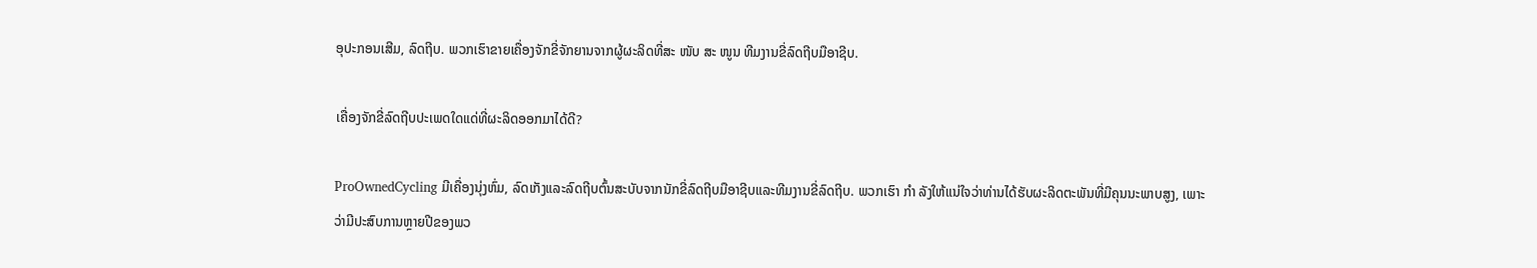ອຸປະກອນເສີມ, ລົດຖີບ. ພວກເຮົາຂາຍເຄື່ອງຈັກຂີ່ຈັກຍານຈາກຜູ້ຜະລິດທີ່ສະ ໜັບ ສະ ໜູນ ທີມງານຂີ່ລົດຖີບມືອາຊີບ.

ເຄື່ອງຈັກຂີ່ລົດຖີບປະເພດໃດແດ່ທີ່ຜະລິດອອກມາໄດ້ດີ?

ProOwnedCycling ມີເຄື່ອງນຸ່ງຫົ່ມ, ລົດເກັງແລະລົດຖີບຕົ້ນສະບັບຈາກນັກຂີ່ລົດຖີບມືອາຊີບແລະທີມງານຂີ່ລົດຖີບ. ພວກເຮົາ ກຳ ລັງໃຫ້ແນ່ໃຈວ່າທ່ານໄດ້ຮັບຜະລິດຕະພັນທີ່ມີຄຸນນະພາບສູງ, ເພາະວ່າມີປະສົບການຫຼາຍປີຂອງພວ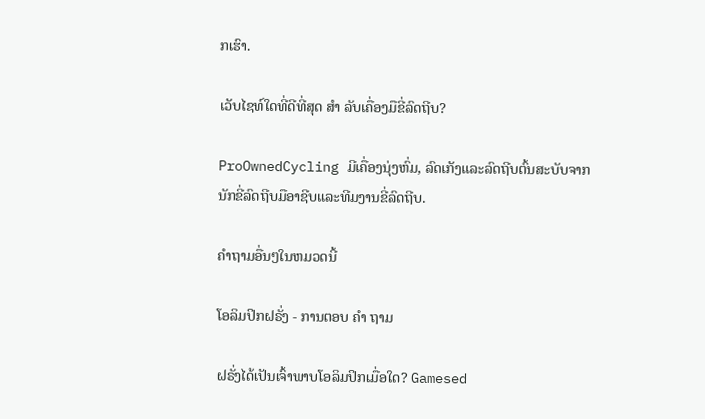ກເຮົາ.

ເວັບໄຊທ໌ໃດທີ່ດີທີ່ສຸດ ສຳ ລັບເຄື່ອງມືຂີ່ລົດຖີບ?

ProOwnedCycling ມີເຄື່ອງນຸ່ງຫົ່ມ, ລົດເກັງແລະລົດຖີບຕົ້ນສະບັບຈາກນັກຂີ່ລົດຖີບມືອາຊີບແລະທີມງານຂີ່ລົດຖີບ.

ຄໍາຖາມອື່ນໆໃນຫມວດນີ້

ໂອລິມປິກຝຣັ່ງ - ການຕອບ ຄຳ ຖາມ

ຝຣັ່ງໄດ້ເປັນເຈົ້າພາບໂອລິມປິກເມື່ອໃດ? Gamesed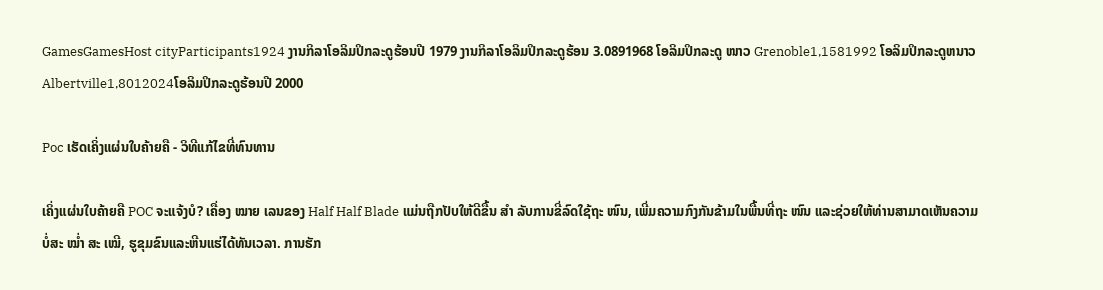GamesGamesHost cityParticipants1924 ງານກິລາໂອລິມປິກລະດູຮ້ອນປີ 1979 ງານກິລາໂອລິມປິກລະດູຮ້ອນ 3.0891968 ໂອລິມປິກລະດູ ໜາວ Grenoble1,1581992 ໂອລິມປິກລະດູຫນາວAlbertville1,8012024ໂອລິມປິກລະດູຮ້ອນປີ 2000

Poc ເຮັດເຄິ່ງແຜ່ນໃບຄ້າຍຄື - ວິທີແກ້ໄຂທີ່ທົນທານ

ເຄິ່ງແຜ່ນໃບຄ້າຍຄື POC ຈະແຈ້ງບໍ? ເຄື່ອງ ໝາຍ ເລນຂອງ Half Half Blade ແມ່ນຖືກປັບໃຫ້ດີຂື້ນ ສຳ ລັບການຂີ່ລົດໃຊ້ຖະ ໜົນ, ເພີ່ມຄວາມກົງກັນຂ້າມໃນພື້ນທີ່ຖະ ໜົນ ແລະຊ່ວຍໃຫ້ທ່ານສາມາດເຫັນຄວາມບໍ່ສະ ໝໍ່າ ສະ ເໝີ, ຮູຂຸມຂົນແລະຫີນແຮ່ໄດ້ທັນເວລາ. ການຮັກ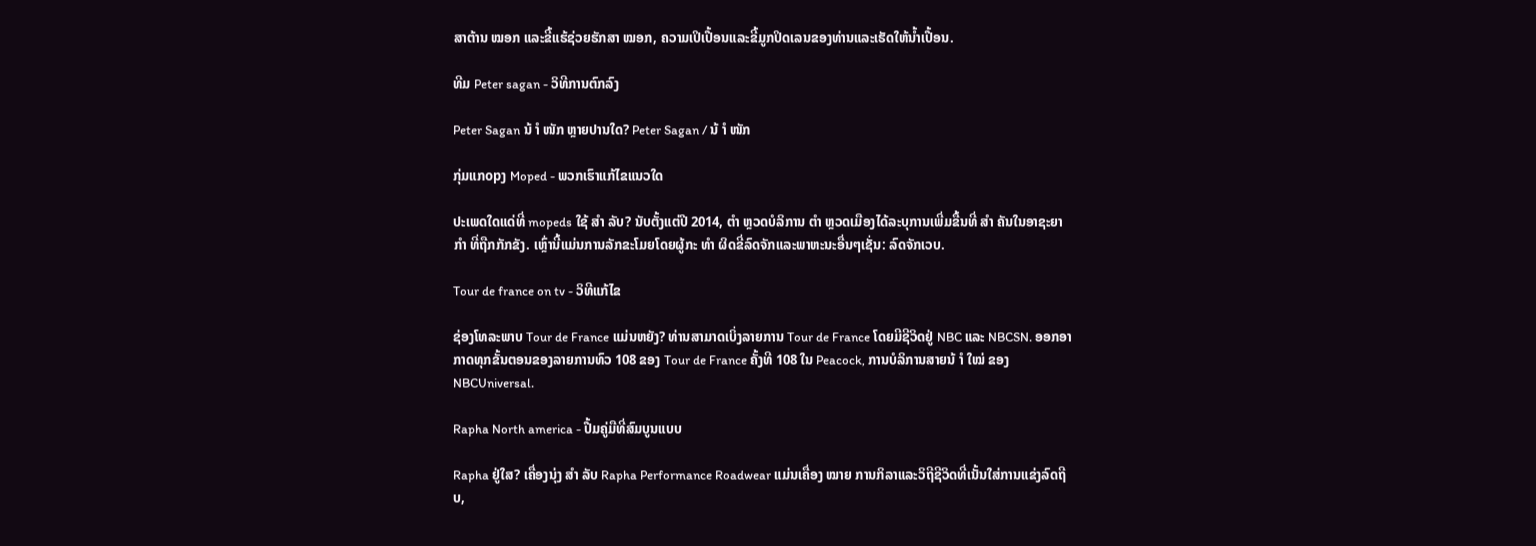ສາຕ້ານ ໝອກ ແລະຂີ້ແຮ້ຊ່ວຍຮັກສາ ໝອກ, ຄວາມເປິເປື້ອນແລະຂີ້ມູກປິດເລນຂອງທ່ານແລະເຮັດໃຫ້ນໍ້າເປື້ອນ.

ທີມ Peter sagan - ວິທີການຕົກລົງ

Peter Sagan ນ້ ຳ ໜັກ ຫຼາຍປານໃດ? Peter Sagan / ນ້ ຳ ໜັກ

ກຸ່ມແກopງ Moped - ພວກເຮົາແກ້ໄຂແນວໃດ

ປະເພດໃດແດ່ທີ່ mopeds ໃຊ້ ສຳ ລັບ? ນັບຕັ້ງແຕ່ປີ 2014, ຕຳ ຫຼວດບໍລິການ ຕຳ ຫຼວດເມືອງໄດ້ລະບຸການເພີ່ມຂື້ນທີ່ ສຳ ຄັນໃນອາຊະຍາ ກຳ ທີ່ຖືກກັກຂັງ. ເຫຼົ່ານີ້ແມ່ນການລັກຂະໂມຍໂດຍຜູ້ກະ ທຳ ຜິດຂີ່ລົດຈັກແລະພາຫະນະອື່ນໆເຊັ່ນ: ລົດຈັກເວບ.

Tour de france on tv - ວິທີແກ້ໄຂ

ຊ່ອງໂທລະພາບ Tour de France ແມ່ນຫຍັງ? ທ່ານສາມາດເບິ່ງລາຍການ Tour de France ໂດຍມີຊີວິດຢູ່ NBC ແລະ NBCSN. ອອກອາກາດທຸກຂັ້ນຕອນຂອງລາຍການທົວ 108 ຂອງ Tour de France ຄັ້ງທີ 108 ໃນ Peacock, ການບໍລິການສາຍນ້ ຳ ໃໝ່ ຂອງ NBCUniversal.

Rapha North america - ປື້ມຄູ່ມືທີ່ສົມບູນແບບ

Rapha ຢູ່ໃສ? ເຄື່ອງນຸ່ງ ສຳ ລັບ Rapha Performance Roadwear ແມ່ນເຄື່ອງ ໝາຍ ການກິລາແລະວິຖີຊີວິດທີ່ເນັ້ນໃສ່ການແຂ່ງລົດຖີບ,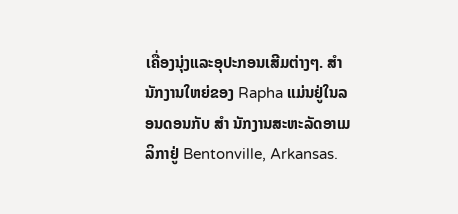ເຄື່ອງນຸ່ງແລະອຸປະກອນເສີມຕ່າງໆ. ສຳ ນັກງານໃຫຍ່ຂອງ Rapha ແມ່ນຢູ່ໃນລອນດອນກັບ ສຳ ນັກງານສະຫະລັດອາເມລິກາຢູ່ Bentonville, Arkansas.